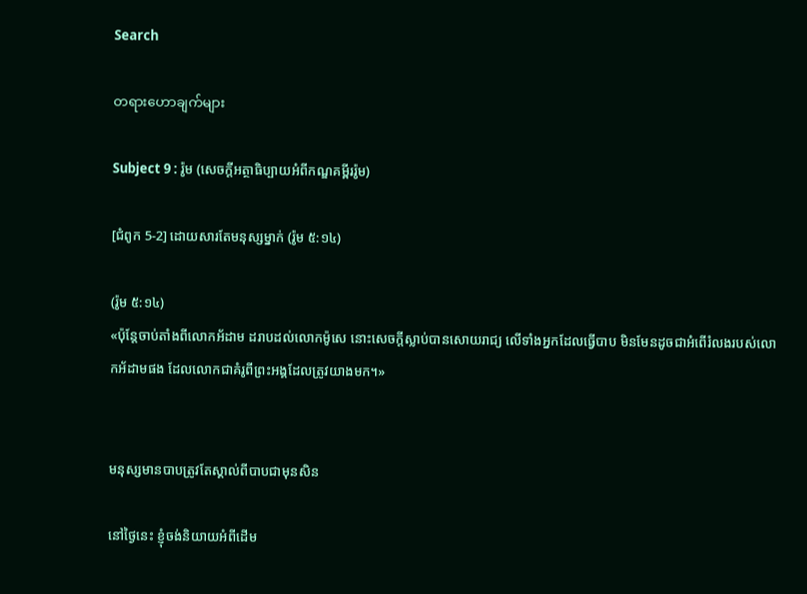Search

တရားဟောချက်များ

Subject 9 : រ៉ូម (សេចក្តីអត្ថាធិប្បាយអំពីកណ្ឌគម្ពីររ៉ូម)

[ជំពូក 5-2] ដោយសារតែមនុស្សម្នាក់ (រ៉ូម ៥:១៤)

(រ៉ូម ៥:១៤)
«ប៉ុន្តែចាប់តាំងពីលោកអ័ដាម ដរាបដល់លោកម៉ូសេ នោះសេចក្តីស្លាប់បានសោយរាជ្យ លើទាំងអ្នកដែលធ្វើបាប មិនមែនដូចជាអំពើរំលងរបស់លោកអ័ដាមផង ដែលលោកជាគំរូពីព្រះអង្គដែលត្រូវយាងមក។»


មនុស្សមានបាបត្រូវតែស្គាល់ពីបាបជាមុនសិន

នៅថ្ងៃនេះ ខ្ញុំចង់និយាយអំពីដើម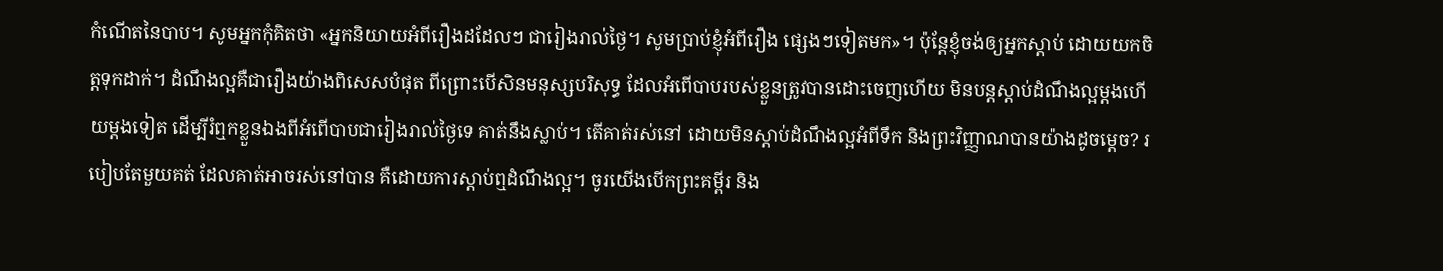កំណើតនៃបាប។ សូមអ្នកកុំគិតថា «អ្នកនិយាយអំពីរឿងដដែលៗ ជារៀងរាល់ថ្ងៃ។ សូមប្រាប់ខ្ញុំអំពីរឿង ផ្សេងៗទៀតមក»។ ប៉ុន្តែខ្ញុំចង់ឲ្យអ្នកស្តាប់ ដោយយកចិត្តទុកដាក់។ ដំណឹងល្អគឺជារឿងយ៉ាងពិសេសបំផុត ពីព្រោះបើសិនមនុស្សបរិសុទ្ធ ដែលអំពើបាបរបស់ខ្លួនត្រូវបានដោះចេញហើយ មិនបន្តស្តាប់ដំណឹងល្អម្តងហើយម្តងទៀត ដើម្បីរំឮកខ្លួនឯងពីអំពើបាបជារៀងរាល់ថ្ងៃទេ គាត់នឹងស្លាប់។ តើគាត់រស់នៅ ដោយមិនស្តាប់ដំណឹងល្អអំពីទឹក និងព្រះវិញ្ញាណបានយ៉ាងដូចម្តេច? របៀបតែមួយគត់ ដែលគាត់អាចរស់នៅបាន គឺដោយការស្តាប់ឮដំណឹងល្អ។ ចូរយើងបើកព្រះគម្ពីរ និង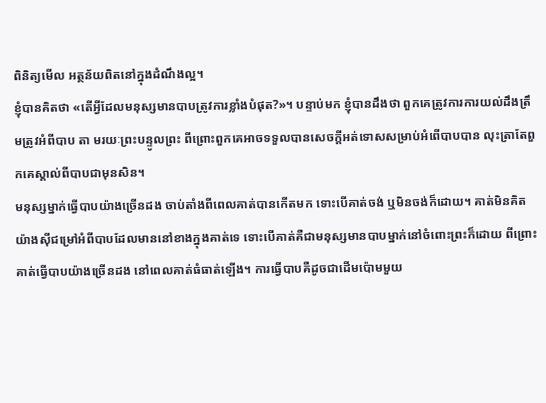ពិនិត្យមើល អត្ថន័យពិតនៅក្នុងដំណឹងល្អ។
ខ្ញុំបានគិតថា «តើអ្វីដែលមនុស្សមានបាបត្រូវការខ្លាំងបំផុត?»។ បន្ទាប់មក ខ្ញុំបានដឹងថា ពួកគេត្រូវការការយល់ដឹងត្រឹមត្រូវអំពីបាប តា មរយៈព្រះបន្ទូលព្រះ ពីព្រោះពួកគេអាចទទួលបានសេចក្តីអត់ទោសសម្រាប់អំពើបាបបាន លុះត្រាតែពួកគេស្គាល់ពីបាបជាមុនសិន។
មនុស្សម្នាក់ធ្វើបាបយ៉ាងច្រើនដង ចាប់តាំងពីពេលគាត់បានកើតមក ទោះបើគាត់ចង់ ឬមិនចង់ក៏ដោយ។ គាត់មិនគិតយ៉ាងស៊ីជម្រៅអំពីបាបដែលមាននៅខាងក្នុងគាត់ទេ ទោះបើគាត់គឺជាមនុស្សមានបាបម្នាក់នៅចំពោះព្រះក៏ដោយ ពីព្រោះគាត់ធ្វើបាបយ៉ាងច្រើនដង នៅពេលគាត់ធំធាត់ឡើង។ ការធ្វើបាបគឺដូចជាដើមប៉ោមមួយ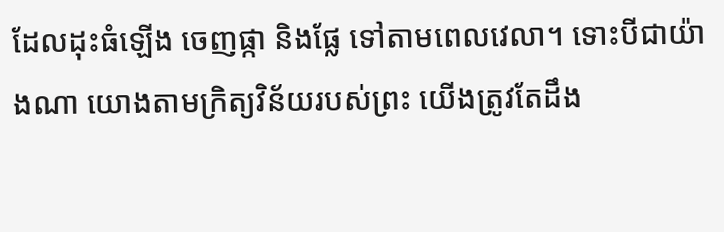ដែលដុះធំឡើង ចេញផ្កា និងផ្លែ ទៅតាមពេលវេលា។ ទោះបីជាយ៉ាងណា យោងតាមក្រិត្យវិន័យរបស់ព្រះ យើងត្រូវតែដឹង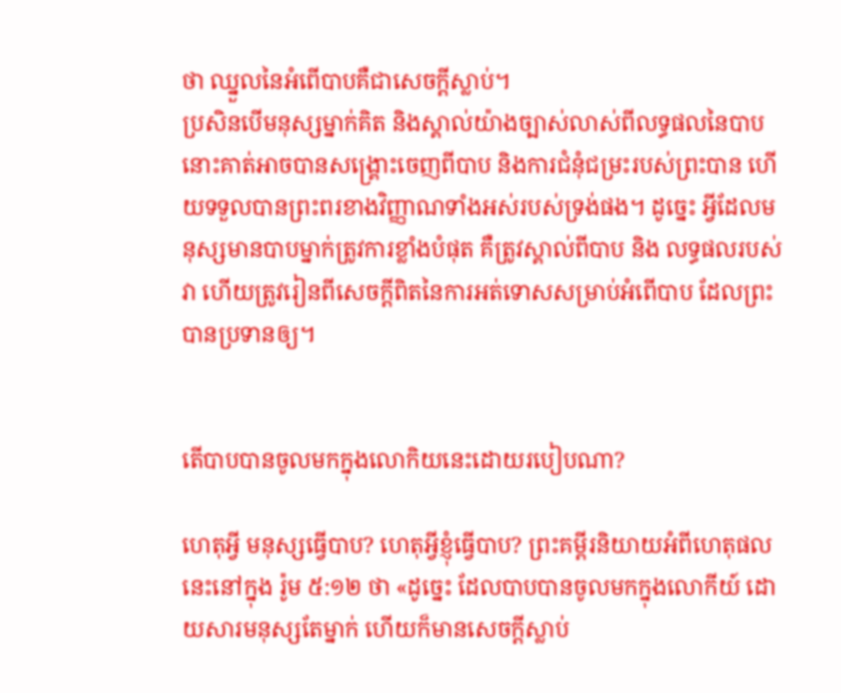ថា ឈ្នួលនៃអំពើបាបគឺជាសេចក្តីស្លាប់។
ប្រសិនបើមនុស្សម្នាក់គិត និងស្គាល់យ៉ាងច្បាស់លាស់ពីលទ្ធផលនៃបាប នោះគាត់អាចបានសង្រ្គោះចេញពីបាប និងការជំនុំជម្រះរបស់ព្រះបាន ហើយទទួលបានព្រះពរខាងវិញ្ញាណទាំងអស់របស់ទ្រង់ផង។ ដូច្នេះ អ្វីដែលមនុស្សមានបាបម្នាក់ត្រូវការខ្លាំងបំផុត គឺត្រូវស្គាល់ពីបាប និង លទ្ធផលរបស់វា ហើយត្រូវរៀនពីសេចក្តីពិតនៃការអត់ទោសសម្រាប់អំពើបាប ដែលព្រះបានប្រទានឲ្យ។


តើបាបបានចូលមកក្នុងលោកិយនេះដោយរបៀបណា?

ហេតុអ្វី មនុស្សធ្វើបាប? ហេតុអ្វីខ្ញុំធ្វើបាប? ព្រះគម្ពីរនិយាយអំពីហេតុផលនេះនៅក្នុង រ៉ូម ៥:១២ ថា «ដូច្នេះ ដែលបាបបានចូលមកក្នុងលោកីយ៍ ដោយសារមនុស្សតែម្នាក់ ហើយក៏មានសេចក្តីស្លាប់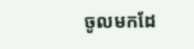ចូលមកដែ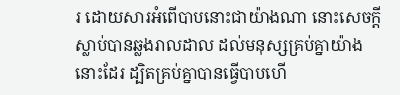រ ដោយសារអំពើបាបនោះជាយ៉ាងណា នោះសេចក្តីស្លាប់បានឆ្លងរាលដាល ដល់មនុស្សគ្រប់គ្នាយ៉ាងនោះដែរ ដ្បិតគ្រប់គ្នាបានធ្វើបាបហើ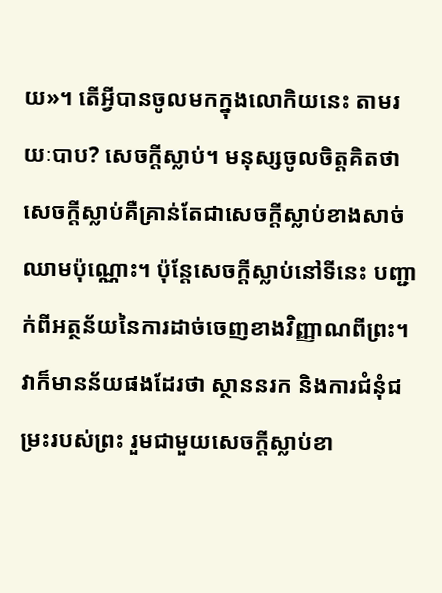យ»។ តើអ្វីបានចូលមកក្នុងលោកិយនេះ តាមរយៈបាប? សេចក្តីស្លាប់។ មនុស្សចូលចិត្តគិតថា សេចក្តីស្លាប់គឺគ្រាន់តែជាសេចក្តីស្លាប់ខាងសាច់ឈាមប៉ុណ្ណោះ។ ប៉ុន្តែសេចក្តីស្លាប់នៅទីនេះ បញ្ជាក់ពីអត្ថន័យនៃការដាច់ចេញខាងវិញ្ញាណពីព្រះ។ វាក៏មានន័យផងដែរថា ស្ថាននរក និងការជំនុំជម្រះរបស់ព្រះ រួមជាមួយសេចក្តីស្លាប់ខា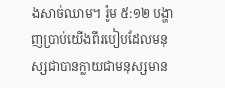ងសាច់ឈាម។ រ៉ូម ៥:១២ បង្ហាញប្រាប់យើងពីរបៀបដែលមនុស្សជាបានក្លាយជាមនុស្សមាន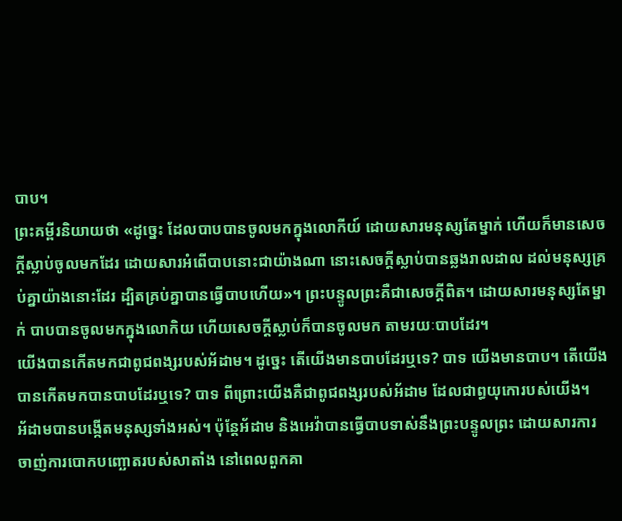បាប។
ព្រះគម្ពីរនិយាយថា «ដូច្នេះ ដែលបាបបានចូលមកក្នុងលោកីយ៍ ដោយសារមនុស្សតែម្នាក់ ហើយក៏មានសេចក្តីស្លាប់ចូលមកដែរ ដោយសារអំពើបាបនោះជាយ៉ាងណា នោះសេចក្តីស្លាប់បានឆ្លងរាលដាល ដល់មនុស្សគ្រប់គ្នាយ៉ាងនោះដែរ ដ្បិតគ្រប់គ្នាបានធ្វើបាបហើយ»។ ព្រះបន្ទូលព្រះគឺជាសេចក្តីពិត។ ដោយសារមនុស្សតែម្នាក់ បាបបានចូលមកក្នុងលោកិយ ហើយសេចក្តីស្លាប់ក៏បានចូលមក តាមរយៈបាបដែរ។
យើងបានកើតមកជាពូជពង្សរបស់អ័ដាម។ ដូច្នេះ តើយើងមានបាបដែរឬទេ? បាទ យើងមានបាប។ តើយើងបានកើតមកបានបាបដែរឬទេ? បាទ ពីព្រោះយើងគឺជាពូជពង្សរបស់អ័ដាម ដែលជាព្ធយុកោរបស់យើង។
អ័ដាមបានបង្កើតមនុស្សទាំងអស់។ ប៉ុន្តែអ័ដាម និងអេវ៉ាបានធ្វើបាបទាស់នឹងព្រះបន្ទូលព្រះ ដោយសារការចាញ់ការបោកបញ្ឆោតរបស់សាតាំង នៅពេលពួកគា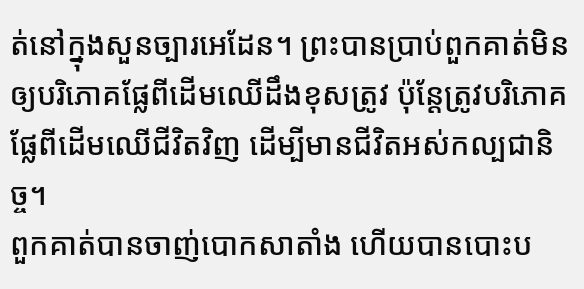ត់នៅក្នុងសួនច្បារអេដែន។ ព្រះបានប្រាប់ពួកគាត់មិនឲ្យបរិភោគផ្លែពីដើមឈើដឹងខុសត្រូវ ប៉ុន្តែត្រូវបរិភោគផ្លែពីដើមឈើជីវិតវិញ ដើម្បីមានជីវិតអស់កល្បជានិច្ច។
ពួកគាត់បានចាញ់បោកសាតាំង ហើយបានបោះប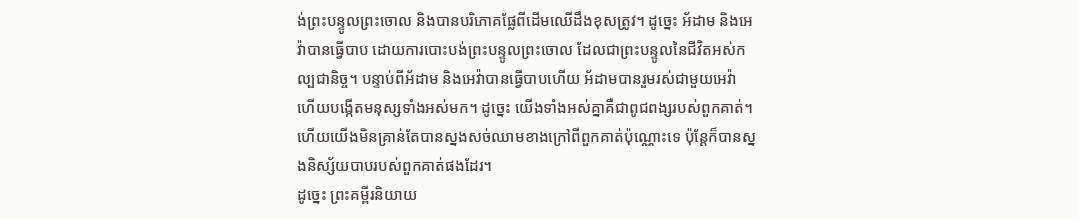ង់ព្រះបន្ទូលព្រះចោល និងបានបរិភោគផ្លែពីដើមឈើដឹងខុសត្រូវ។ ដូច្នេះ អ័ដាម និងអេវ៉ាបានធ្វើបាប ដោយការបោះបង់ព្រះបន្ទូលព្រះចោល ដែលជាព្រះបន្ទូលនៃជីវិតអស់កល្បជានិច្ច។ បន្ទាប់ពីអ័ដាម និងអេវ៉ាបានធ្វើបាបហើយ អ័ដាមបានរួមរស់ជាមួយអេវ៉ា ហើយបង្កើតមនុស្សទាំងអស់មក។ ដូច្នេះ យើងទាំងអស់គ្នាគឺជាពូជពង្សរបស់ពួកគាត់។ ហើយយើងមិនគ្រាន់តែបានស្នងសច់ឈាមខាងក្រៅពីពួកគាត់ប៉ុណ្ណោះទេ ប៉ុន្តែក៏បានស្នងនិស្ស័យបាបរបស់ពួកគាត់ផងដែរ។
ដូច្នេះ ព្រះគម្ពីរនិយាយ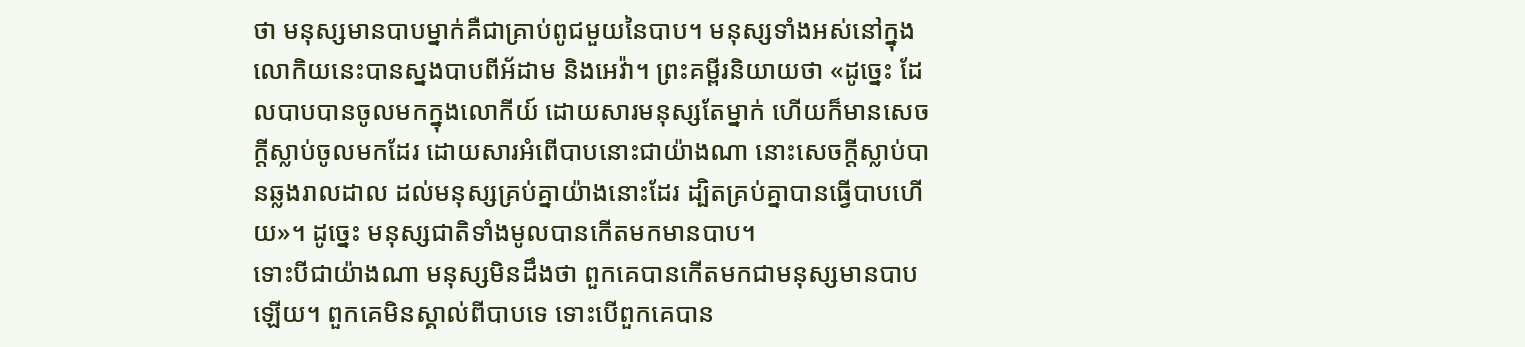ថា មនុស្សមានបាបម្នាក់គឺជាគ្រាប់ពូជមួយនៃបាប។ មនុស្សទាំងអស់នៅក្នុងលោកិយនេះបានស្នងបាបពីអ័ដាម និងអេវ៉ា។ ព្រះគម្ពីរនិយាយថា «ដូច្នេះ ដែលបាបបានចូលមកក្នុងលោកីយ៍ ដោយសារមនុស្សតែម្នាក់ ហើយក៏មានសេចក្តីស្លាប់ចូលមកដែរ ដោយសារអំពើបាបនោះជាយ៉ាងណា នោះសេចក្តីស្លាប់បានឆ្លងរាលដាល ដល់មនុស្សគ្រប់គ្នាយ៉ាងនោះដែរ ដ្បិតគ្រប់គ្នាបានធ្វើបាបហើយ»។ ដូច្នេះ មនុស្សជាតិទាំងមូលបានកើតមកមានបាប។
ទោះបីជាយ៉ាងណា មនុស្សមិនដឹងថា ពួកគេបានកើតមកជាមនុស្សមានបាបឡើយ។ ពួកគេមិនស្គាល់ពីបាបទេ ទោះបើពួកគេបាន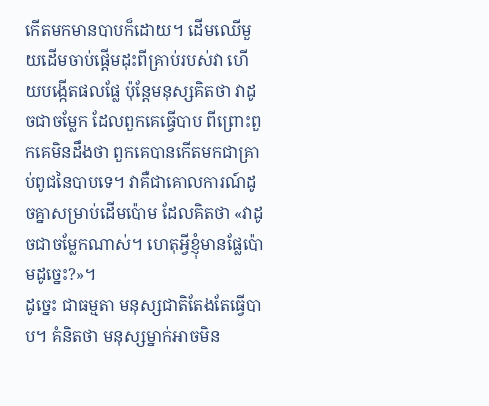កើតមកមានបាបក៏ដោយ។ ដើមឈើមួយដើមចាប់ផ្តើមដុះពីគ្រាប់របស់វា ហើយបង្កើតផលផ្លែ ប៉ុន្តែមនុស្សគិតថា វាដូចជាចម្លែក ដែលពួកគេធ្វើបាប ពីព្រោះពួកគេមិនដឹងថា ពួកគេបានកើតមកជាគ្រាប់ពូជនៃបាបទេ។ វាគឺជាគោលការណ៍ដូចគ្នាសម្រាប់ដើមប៉ោម ដែលគិតថា «វាដូចជាចម្លែកណាស់។ ហេតុអ្វីខ្ញុំមានផ្លែប៉ោមដូច្នេះ?»។
ដូច្នេះ ជាធម្មតា មនុស្សជាតិតែងតែធ្វើបាប។ គំនិតថា មនុស្សម្នាក់អាចមិន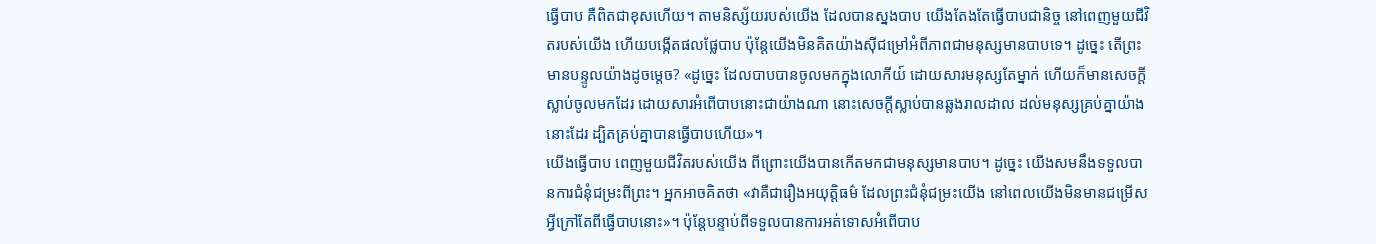ធ្វើបាប គឺពិតជាខុសហើយ។ តាមនិស្ស័យរបស់យើង ដែលបានស្នងបាប យើងតែងតែធ្វើបាបជានិច្ច នៅពេញមួយជីវិតរបស់យើង ហើយបង្កើតផលផ្លែបាប ប៉ុន្តែយើងមិនគិតយ៉ាងស៊ីជម្រៅអំពីភាពជាមនុស្សមានបាបទេ។ ដូច្នេះ តើព្រះមានបន្ទូលយ៉ាងដូចម្តេច? «ដូច្នេះ ដែលបាបបានចូលមកក្នុងលោកីយ៍ ដោយសារមនុស្សតែម្នាក់ ហើយក៏មានសេចក្តីស្លាប់ចូលមកដែរ ដោយសារអំពើបាបនោះជាយ៉ាងណា នោះសេចក្តីស្លាប់បានឆ្លងរាលដាល ដល់មនុស្សគ្រប់គ្នាយ៉ាងនោះដែរ ដ្បិតគ្រប់គ្នាបានធ្វើបាបហើយ»។
យើងធ្វើបាប ពេញមួយជីវិតរបស់យើង ពីព្រោះយើងបានកើតមកជាមនុស្សមានបាប។ ដូច្នេះ យើងសមនឹងទទួលបានការជំនុំជម្រះពីព្រះ។ អ្នកអាចគិតថា «វាគឺជារឿងអយុត្តិធម៌ ដែលព្រះជំនុំជម្រះយើង នៅពេលយើងមិនមានជម្រើសអ្វីក្រៅតែពីធ្វើបាបនោះ»។ ប៉ុន្តែបន្ទាប់ពីទទួលបានការអត់ទោសអំពើបាប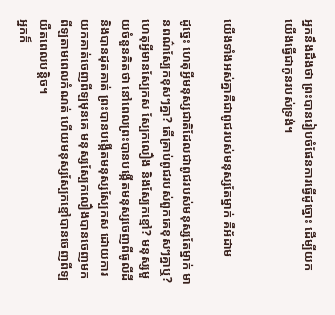អ្នកនឹងដឹងថា ព្រះបានរៀបចំផែនការធ្វើដូច្នោះ ដើម្បីយកយើងធ្វើជាកូនរបស់ទ្រង់។


យើងទាំងអស់គ្នាគឺជាពូជរបស់មនុស្សតែម្នាក់ គឺអ័ដាម

ដូច្នេះ ហេតុអ្វីមនុស្សជាតិដែលជាពូជរបស់មនុស្សតែម្នាក់ មានពណ៌ស្បែកខុសៗគ្នា? តើគ្រាប់ពូជរបស់ពួកគេខុសៗគ្នាឬ? ហេតុអ្វីមានស្បែកស ស្បែកលឿង និងស្បែកខ្មៅ? មនុស្សមួយចំនួនគិតថា នៅពេលព្រះបានបង្កើតមនុស្សចេញពីធូលីដី និងបានដុតគាត់ ព្រះបានបង្កើតមនុស្សស្បែកស ដោយការយកគាត់ចេញពីឡមុនគេ មនុស្សស្បែកលឿងបានចេញមកពីឡតាមពេលកំណត់ ហើយមនុស្សស្បែកខ្មៅបានចេញពីឡយឺតពេលបន្តិច។
អ្នកក៏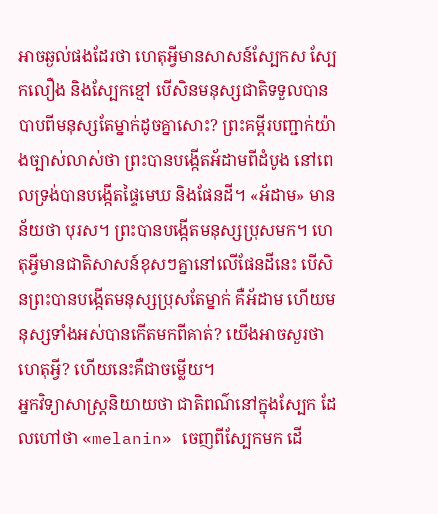អាចឆ្ងល់ផងដែរថា ហេតុអ្វីមានសាសន៍ស្បែកស ស្បែកលឿង និងស្បែកខ្មៅ បើសិនមនុស្សជាតិទទួលបានបាបពីមនុស្សតែម្នាក់ដូចគ្នាសោះ? ព្រះគម្ពីរបញ្ជាក់យ៉ាងច្បាស់លាស់ថា ព្រះបានបង្កើតអ័ដាមពីដំបូង នៅពេលទ្រង់បានបង្កើតផ្ទៃមេឃ និងផែនដី។ «អ័ដាម» មានន័យថា បុរស។ ព្រះបានបង្កើតមនុស្សប្រុសមក។ ហេតុអ្វីមានជាតិសាសន៍ខុសៗគ្នានៅលើផែនដីនេះ បើសិនព្រះបានបង្កើតមនុស្សប្រុសតែម្នាក់ គឺអ័ដាម ហើយមនុស្សទាំងអស់បានកើតមកពីគាត់? យើងអាចសួរថា ហេតុអ្វី? ហើយនេះគឺជាចម្លើយ។
អ្នកវិទ្យាសាស្ត្រនិយាយថា ជាតិពណ៌នៅក្នុងស្បែក ដែលហៅថា «melanin» ចេញពីស្បែកមក ដើ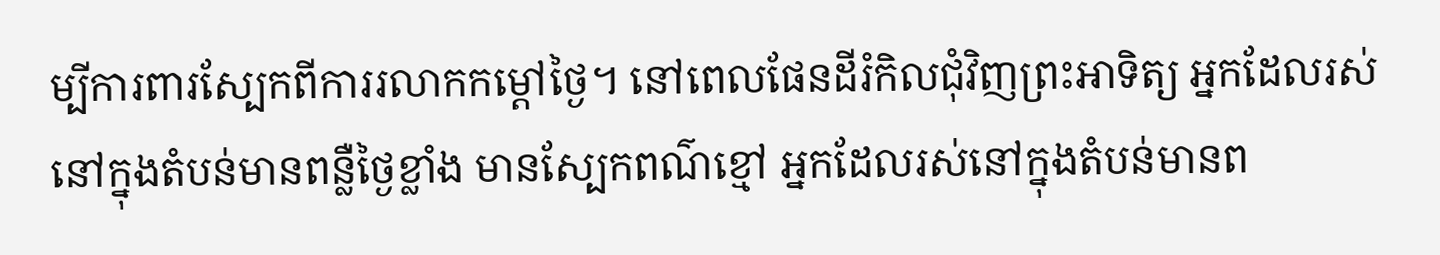ម្បីការពារស្បែកពីការរលាកកម្តៅថ្ងៃ។ នៅពេលផែនដីរំកិលជុំវិញព្រះអាទិត្យ អ្នកដែលរស់នៅក្នុងតំបន់មានពន្លឺថ្ងៃខ្លាំង មានស្បែកពណ៌ខ្មៅ អ្នកដែលរស់នៅក្នុងតំបន់មានព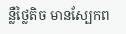ន្លឺថ្លៃតិច មានស្បែកព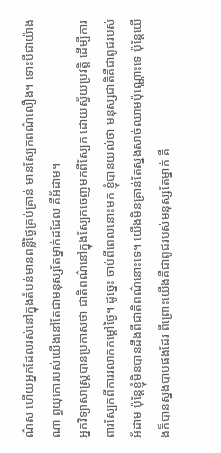ណ៌ស ហើយអ្នកដែលរស់នៅក្នុងតំបន់មានពន្លឺថ្ងៃគ្រប់គ្រាន់ មានស្បែកពណ៌លឿង។ ទោះបីជាយ៉ាងណា ព្ធយុកោរបស់យើងនៅតែជាមនុស្សតែម្នាក់ដដែល គឺអ័ដាម។
អ្នកវិទ្យាសាស្ត្របានប្រកាសថា ជាតិពណ៌នៅក្នុងស្បែកចេញមកពីស្បែក ដោយស្វ័យប្រវត្តិ ដើម្បីការពារស្បែកពីការរលាកកម្តៅថ្ងៃ។ ដូច្នេះ ចាប់ពីពេលនោះមក ខ្ញុំបានយល់ថា មនុស្សជាតិគឺជាពូជរបស់អ័ដាម ប៉ុន្តែខ្ញុំមិនបានដឹងពីជាតិពណ៌នោះទេ។ យើងមិនគ្រាន់តែស្នងសាច់ឈាមប៉ុណ្ណោះទេ ប៉ុន្តែយើងក៏បានស្នងបាបផងដែរ ពីព្រោះយើងគឺជាពូជរបស់មនុស្សតែម្នាក់ គឺ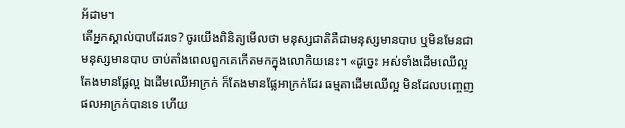អ័ដាម។
តើអ្នកស្គាល់បាបដែរទេ? ចូរយើងពិនិត្យមើលថា មនុស្សជាតិគឺជាមនុស្សមានបាប ឬមិនមែនជាមនុស្សមានបាប ចាប់តាំងពេលពួកគេកើតមកក្នុងលោកិយនេះ។ «ដូចេ្នះ អស់ទាំងដើមឈើល្អ តែងមានផ្លែល្អ ឯដើមឈើអាក្រក់ ក៏តែងមានផ្លែអាក្រក់ដែរ ធម្មតាដើមឈើល្អ មិនដែលបញ្ចេញផលអាក្រក់បានទេ ហើយ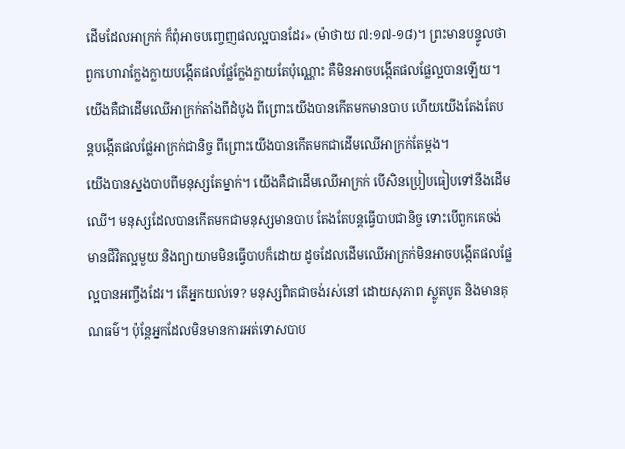ដើមដែលអាក្រក់ ក៏ពុំអាចបញ្ចេញផលល្អបានដែរ» (ម៉ាថាយ ៧:១៧-១៨)។ ព្រះមានបន្ទូលថា ពួកហោរាក្លែងក្លាយបង្កើតផលផ្លែក្លែងក្លាយតែប៉ុណ្ណោះ គឺមិនអាចបង្កើតផលផ្លែល្អបានឡើយ។ យើងគឺជាដើមឈើអាក្រក់តាំងពីដំបូង ពីព្រោះយើងបានកើតមកមានបាប ហើយយើងតែងតែបន្តបង្កើតផលផ្លែអាក្រក់ជានិច្ច ពីព្រោះយើងបានកើតមកជាដើមឈើអាក្រក់តែម្តង។
យើងបានស្នងបាបពីមនុស្សតែម្នាក់។ យើងគឺជាដើមឈើអាក្រក់ បើសិនប្រៀបធៀបទៅនឹងដើមឈើ។ មនុស្សដែលបានកើតមកជាមនុស្សមានបាប តែងតែបន្តធ្វើបាបជានិច្ច ទោះបើពួកគេចង់មានជីវិតល្អមួយ និងព្យាយាមមិនធ្វើបាបក៏ដោយ ដូចដែលដើមឈើអាក្រក់មិនអាចបង្កើតផលផ្លែល្អបានអញ្ចឹងដែរ។ តើអ្នកយល់ទេ? មនុស្សពិតជាចង់រស់នៅ ដោយសុភាព ស្លូតបូត និងមានគុណធម៌។ ប៉ុន្តែអ្នកដែលមិនមានការអត់ទោសបាប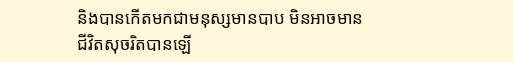និងបានកើតមកជាមនុស្សមានបាប មិនអាចមានជីវិតសុចរិតបានឡើ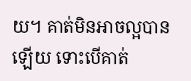យ។ គាត់មិនអាចល្អបានឡើយ ទោះបើគាត់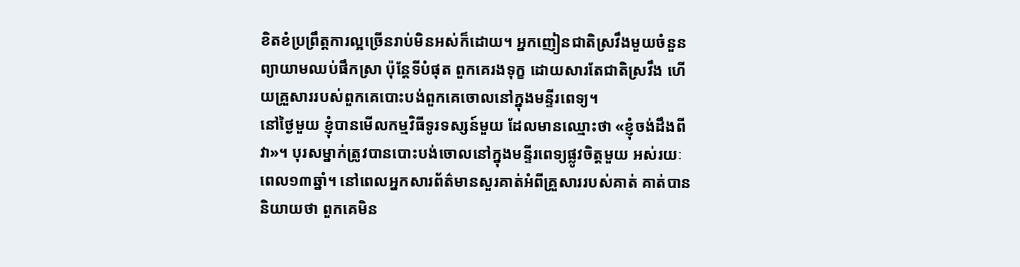ខិតខំប្រព្រឹត្តការល្អច្រើនរាប់មិនអស់ក៏ដោយ។ អ្នកញៀនជាតិស្រវឹងមួយចំនួនព្យាយាមឈប់ផឹកស្រា ប៉ុន្តែទីបំផុត ពួកគេរងទុក្ខ ដោយសារតែជាតិស្រវឹង ហើយគ្រួសាររបស់ពួកគេបោះបង់ពួកគេចោលនៅក្នុងមន្ទីរពេទ្យ។
នៅថ្ងៃមួយ ខ្ញុំបានមើលកម្មវិធីទូរទស្សន៍មួយ ដែលមានឈ្មោះថា «ខ្ញុំចង់ដឹងពីវា»។ បុរសម្នាក់ត្រូវបានបោះបង់ចោលនៅក្នុងមន្ទីរពេទ្យផ្លូវចិត្តមួយ អស់រយៈពេល១៣ឆ្នាំ។ នៅពេលអ្នកសារព័ត៌មានសួរគាត់អំពីគ្រួសាររបស់គាត់ គាត់បាននិយាយថា ពួកគេមិន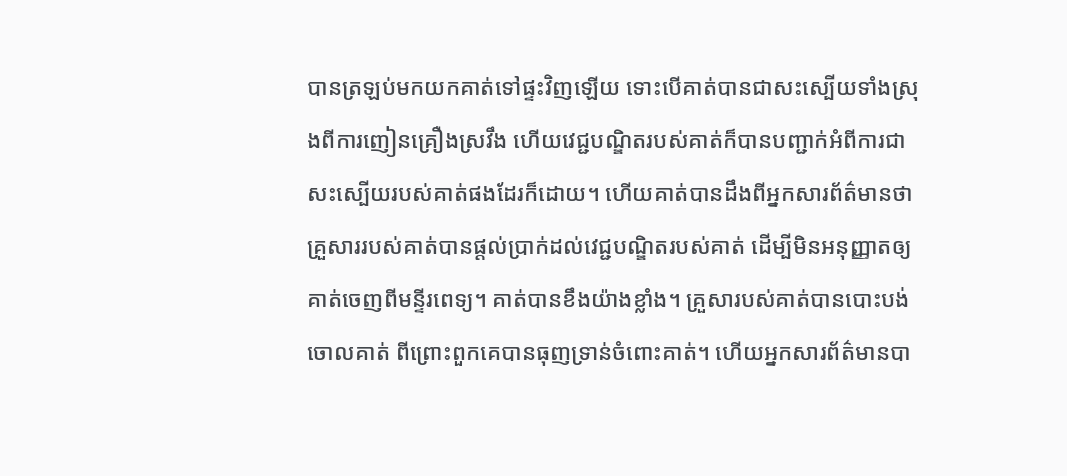បានត្រឡប់មកយកគាត់ទៅផ្ទះវិញឡើយ ទោះបើគាត់បានជាសះស្បើយទាំងស្រុងពីការញៀនគ្រឿងស្រវឹង ហើយវេជ្ជបណ្ឌិតរបស់គាត់ក៏បានបញ្ជាក់អំពីការជាសះស្បើយរបស់គាត់ផងដែរក៏ដោយ។ ហើយគាត់បានដឹងពីអ្នកសារព័ត៌មានថា គ្រួសាររបស់គាត់បានផ្តល់ប្រាក់ដល់វេជ្ជបណ្ឌិតរបស់គាត់ ដើម្បីមិនអនុញ្ញាតឲ្យគាត់ចេញពីមន្ទីរពេទ្យ។ គាត់បានខឹងយ៉ាងខ្លាំង។ គ្រួសារបស់គាត់បានបោះបង់ចោលគាត់ ពីព្រោះពួកគេបានធុញទ្រាន់ចំពោះគាត់។ ហើយអ្នកសារព័ត៌មានបា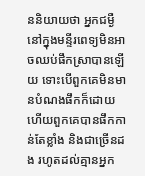ននិយាយថា អ្នកជម្ងឺនៅក្នុងមន្ទីរពេទ្យមិនអាចឈប់ផឹកស្រាបានឡើយ ទោះបើពួកគេមិនមានបំណងផឹកក៏ដោយ ហើយពួកគេបានផឹកកាន់តែខ្លាំង និងជាច្រើនដង រហូតដល់គ្មានអ្នក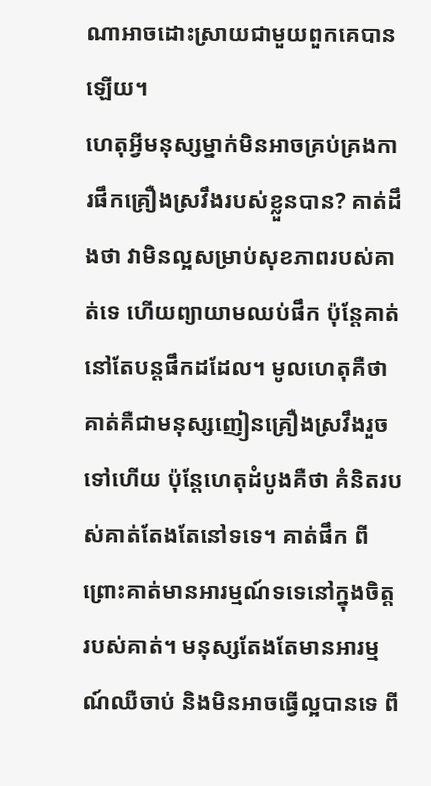ណាអាចដោះស្រាយជាមួយពួកគេបានឡើយ។
ហេតុអ្វីមនុស្សម្នាក់មិនអាចគ្រប់គ្រងការផឹកគ្រឿងស្រវឹងរបស់ខ្លួនបាន? គាត់ដឹងថា វាមិនល្អសម្រាប់សុខភាពរបស់គាត់ទេ ហើយព្យាយាមឈប់ផឹក ប៉ុន្តែគាត់នៅតែបន្តផឹកដដែល។ មូលហេតុគឺថា គាត់គឺជាមនុស្សញៀនគ្រឿងស្រវឹងរួចទៅហើយ ប៉ុន្តែហេតុដំបូងគឺថា គំនិតរបស់គាត់តែងតែនៅទទេ។ គាត់ផឹក ពីព្រោះគាត់មានអារម្មណ៍ទទេនៅក្នុងចិត្តរបស់គាត់។ មនុស្សតែងតែមានអារម្មណ៍ឈឺចាប់ និងមិនអាចធ្វើល្អបានទេ ពី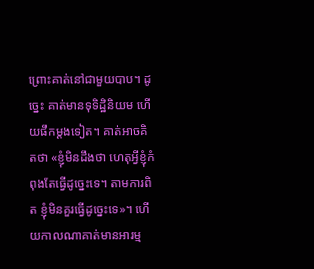ព្រោះគាត់នៅជាមួយបាប។ ដូច្នេះ គាត់មានទុទិដ្ឋិនិយម ហើយផឹកម្តងទៀត។ គាត់អាចគិតថា «ខ្ញុំមិនដឹងថា ហេតុអ្វីខ្ញុំកំពុងតែធ្វើដូច្នេះទេ។ តាមការពិត ខ្ញុំមិនគួរធ្វើដូច្នេះទេ»។ ហើយកាលណាគាត់មានអារម្ម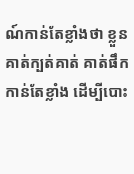ណ៍កាន់តែខ្លាំងថា ខ្លួនគាត់ក្បត់គាត់ គាត់ផឹកកាន់តែខ្លាំង ដើម្បីបោះ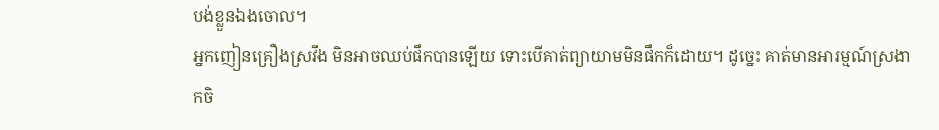បង់ខ្លួនឯងចោល។
អ្នកញៀនគ្រឿងស្រវឹង មិនអាចឈប់ផឹកបានឡើយ ទោះបើគាត់ព្យាយាមមិនផឹកក៏ដោយ។ ដូច្នេះ គាត់មានអារម្មណ៍ស្រងាកចិ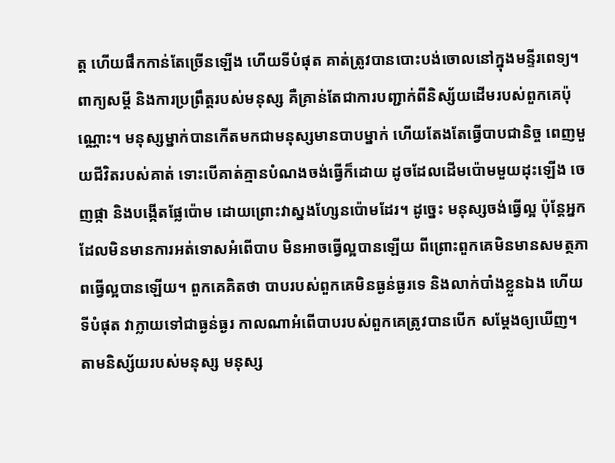ត្ត ហើយផឹកកាន់តែច្រើនឡើង ហើយទីបំផុត គាត់ត្រូវបានបោះបង់ចោលនៅក្នុងមន្ទីរពេទ្យ។ ពាក្យសម្តី និងការប្រព្រឹត្តរបស់មនុស្ស គឺគ្រាន់តែជាការបញ្ជាក់ពីនិស្ស័យដើមរបស់ពួកគេប៉ុណ្ណោះ។ មនុស្សម្នាក់បានកើតមកជាមនុស្សមានបាបម្នាក់ ហើយតែងតែធ្វើបាបជានិច្ច ពេញមួយជីវិតរបស់គាត់ ទោះបើគាត់គ្មានបំណងចង់ធ្វើក៏ដោយ ដូចដែលដើមប៉ោមមួយដុះឡើង ចេញផ្កា និងបង្កើតផ្លែប៉ោម ដោយព្រោះវាស្នងហ្សែនប៉ោមដែរ។ ដូច្នេះ មនុស្សចង់ធ្វើល្អ ប៉ុន្តែអ្នកដែលមិនមានការអត់ទោសអំពើបាប មិនអាចធ្វើល្អបានឡើយ ពីព្រោះពួកគេមិនមានសមត្ថភាពធ្វើល្អបានឡើយ។ ពួកគេគិតថា បាបរបស់ពួកគេមិនធ្ងន់ធ្ងរទេ និងលាក់បាំងខ្លួនឯង ហើយទីបំផុត វាក្លាយទៅជាធ្ងន់ធ្ងរ កាលណាអំពើបាបរបស់ពួកគេត្រូវបានបើក សម្តែងឲ្យឃើញ។
តាមនិស្ស័យរបស់មនុស្ស មនុស្ស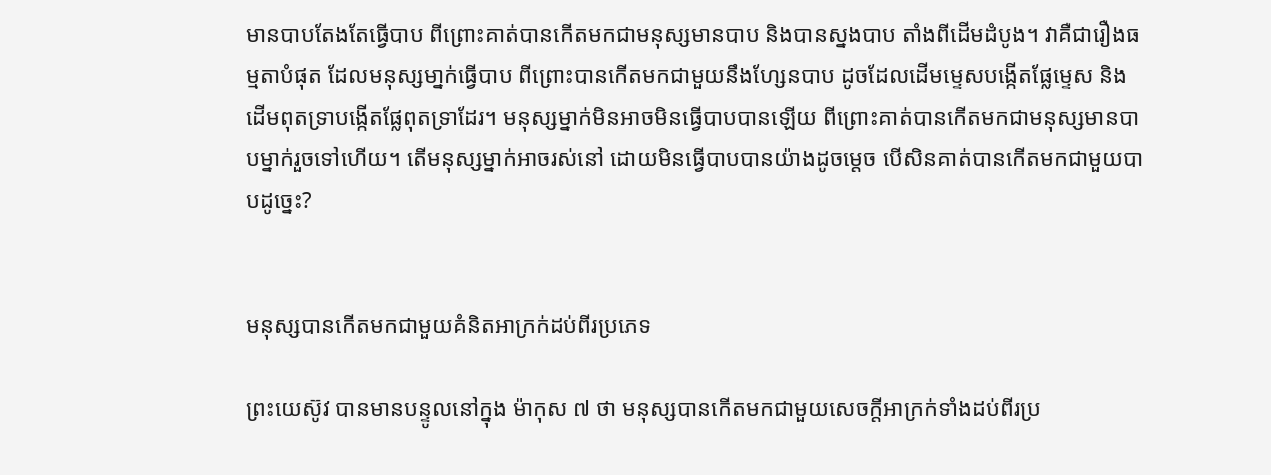មានបាបតែងតែធ្វើបាប ពីព្រោះគាត់បានកើតមកជាមនុស្សមានបាប និងបានស្នងបាប តាំងពីដើមដំបូង។ វាគឺជារឿងធម្មតាបំផុត ដែលមនុស្សមា្នក់ធ្វើបាប ពីព្រោះបានកើតមកជាមួយនឹងហ្សែនបាប ដូចដែលដើមម្ទេសបង្កើតផ្លែម្ទេស និងដើមពុតទ្រាបង្កើតផ្លែពុតទ្រាដែរ។ មនុស្សម្នាក់មិនអាចមិនធ្វើបាបបានឡើយ ពីព្រោះគាត់បានកើតមកជាមនុស្សមានបាបម្នាក់រួចទៅហើយ។ តើមនុស្សម្នាក់អាចរស់នៅ ដោយមិនធ្វើបាបបានយ៉ាងដូចម្តេច បើសិនគាត់បានកើតមកជាមួយបាបដូច្នេះ?


មនុស្សបានកើតមកជាមួយគំនិតអាក្រក់ដប់ពីរប្រភេទ

ព្រះយេស៊ូវ បានមានបន្ទូលនៅក្នុង ម៉ាកុស ៧ ថា មនុស្សបានកើតមកជាមួយសេចក្តីអាក្រក់ទាំងដប់ពីរប្រ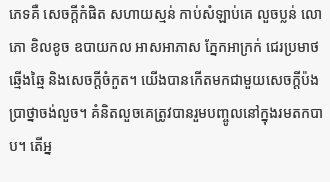ភេទគឺ សេចក្តីកំផិត សហាយស្មន់ កាប់សំឡាប់គេ លួចប្លន់ លោភោ ខិលខូច ឧបាយកល អាសអាភាស ភ្នែកអាក្រក់ ជេរប្រមាថ ឆ្មើងឆ្មៃ និងសេចក្តីចំកួត។ យើងបានកើតមកជាមួយសេចក្តីប៉ងប្រាថ្នាចង់លួច។ គំនិតលួចគេត្រូវបានរួមបញ្ចូលនៅក្នុងរមតកបាប។ តើអ្ន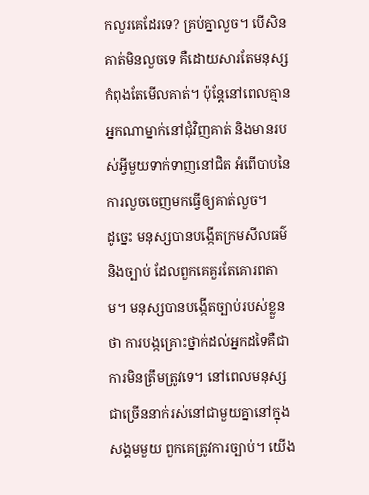កលួរគេដែរទេ? គ្រប់គ្នាលួច។ បើសិនគាត់មិនលួចទេ គឺដោយសារតែមនុស្សកំពុងតែមើលគាត់។ ប៉ុន្តែនៅពេលគ្មានអ្នកណាម្នាក់នៅជុំវិញគាត់ និងមានរបស់អ្វីមួយទាក់ទាញនៅជិត អំពើបាបនៃការលួចចេញមកធ្វើឲ្យគាត់លួច។
ដូច្នេះ មនុស្សបានបង្កើតក្រមសីលធម៌ និងច្បាប់ ដែលពួកគេគួរតែគោរពតាម។ មនុស្សបានបង្កើតច្បាប់របស់ខ្លួនថា ការបង្កគ្រោះថ្នាក់ដល់អ្នកដទៃគឺជាការមិនត្រឹមត្រូវទេ។ នៅពេលមនុស្សជាច្រើននាក់រស់នៅជាមួយគ្នានៅក្នុងសង្គមមួយ ពួកគេត្រូវការច្បាប់។ យើង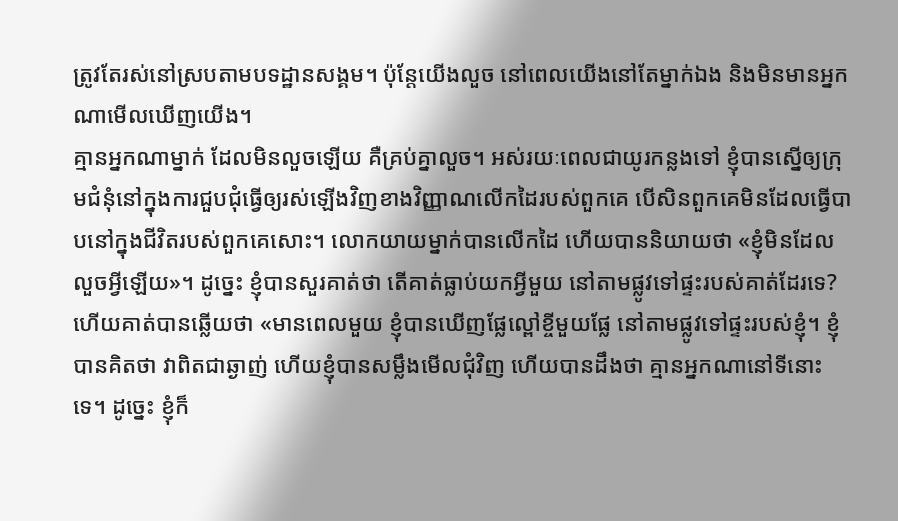ត្រូវតែរស់នៅស្របតាមបទដ្ឋានសង្គម។ ប៉ុន្តែយើងលួច នៅពេលយើងនៅតែម្នាក់ឯង និងមិនមានអ្នកណាមើលឃើញយើង។
គ្មានអ្នកណាម្នាក់ ដែលមិនលួចឡើយ គឺគ្រប់គ្នាលួច។ អស់រយៈពេលជាយូរកន្លងទៅ ខ្ញុំបានស្នើឲ្យក្រុមជំនុំនៅក្នុងការជួបជុំធ្វើឲ្យរស់ឡើងវិញខាងវិញ្ញាណលើកដៃរបស់ពួកគេ បើសិនពួកគេមិនដែលធ្វើបាបនៅក្នុងជីវិតរបស់ពួកគេសោះ។ លោកយាយម្នាក់បានលើកដៃ ហើយបាននិយាយថា «ខ្ញុំមិនដែលលួចអ្វីឡើយ»។ ដូច្នេះ ខ្ញុំបានសួរគាត់ថា តើគាត់ធ្លាប់យកអ្វីមួយ នៅតាមផ្លូវទៅផ្ទះរបស់គាត់ដែរទេ? ហើយគាត់បានឆ្លើយថា «មានពេលមួយ ខ្ញុំបានឃើញផ្លែល្ពៅខ្ចីមួយផ្លែ នៅតាមផ្លូវទៅផ្ទះរបស់ខ្ញុំ។ ខ្ញុំបានគិតថា វាពិតជាឆ្ងាញ់ ហើយខ្ញុំបានសម្លឹងមើលជុំវិញ ហើយបានដឹងថា គ្មានអ្នកណានៅទីនោះទេ។ ដូច្នេះ ខ្ញុំក៏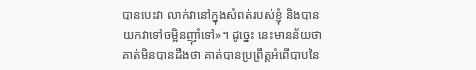បានបេះវា លាក់វានៅក្នុងសំពត់របស់ខ្ញុំ និងបានយកវាទៅចម្អិនញ៉ាំទៅ»។ ដូច្នេះ នេះមានន័យថា គាត់មិនបានដឹងថា គាត់បានប្រព្រឹត្តអំពើបាបនៃ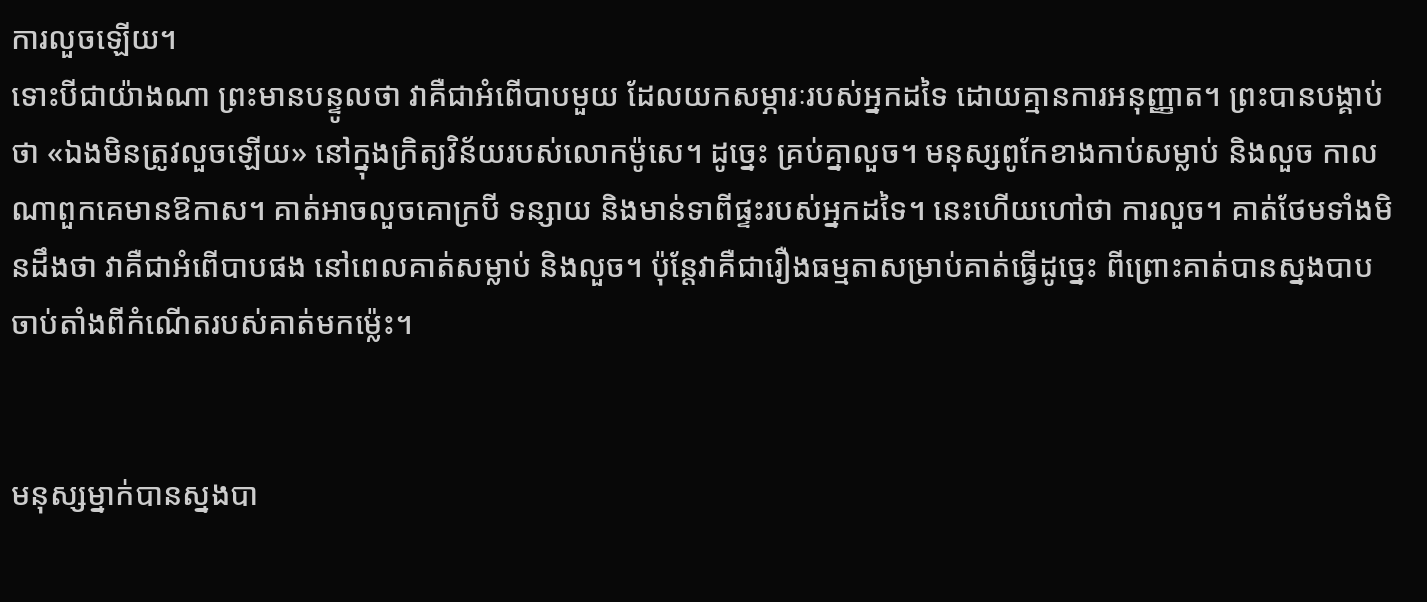ការលួចឡើយ។
ទោះបីជាយ៉ាងណា ព្រះមានបន្ទូលថា វាគឺជាអំពើបាបមួយ ដែលយកសម្ភារៈរបស់អ្នកដទៃ ដោយគ្មានការអនុញ្ញាត។ ព្រះបានបង្គាប់ថា «ឯងមិនត្រូវលួចឡើយ» នៅក្នុងក្រិត្យវិន័យរបស់លោកម៉ូសេ។ ដូច្នេះ គ្រប់គ្នាលួច។ មនុស្សពូកែខាងកាប់សម្លាប់ និងលួច កាលណាពួកគេមានឱកាស។ គាត់អាចលួចគោក្របី ទន្សាយ និងមាន់ទាពីផ្ទះរបស់អ្នកដទៃ។ នេះហើយហៅថា ការលួច។ គាត់ថែមទាំងមិនដឹងថា វាគឺជាអំពើបាបផង នៅពេលគាត់សម្លាប់ និងលួច។ ប៉ុន្តែវាគឺជារឿងធម្មតាសម្រាប់គាត់ធ្វើដូច្នេះ ពីព្រោះគាត់បានស្នងបាប ចាប់តាំងពីកំណើតរបស់គាត់មកម៉្លេះ។


មនុស្សម្នាក់បានស្នងបា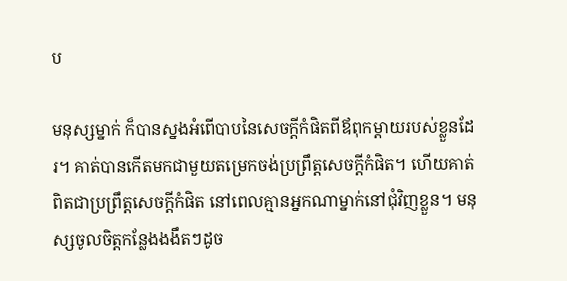ប

មនុស្សម្នាក់ ក៏បានស្នងអំពើបាបនៃសេចក្តីកំផិតពីឪពុកម្តាយរបស់ខ្លួនដែរ។ គាត់បានកើតមកជាមួយតម្រេកចង់ប្រព្រឹត្តសេចក្តីកំផិត។ ហើយគាត់ពិតជាប្រព្រឹត្តសេចក្តីកំផិត នៅពេលគ្មានអ្នកណាម្នាក់នៅជុំវិញខ្លួន។ មនុស្សចូលចិត្តកន្លែងងងឹតៗដូច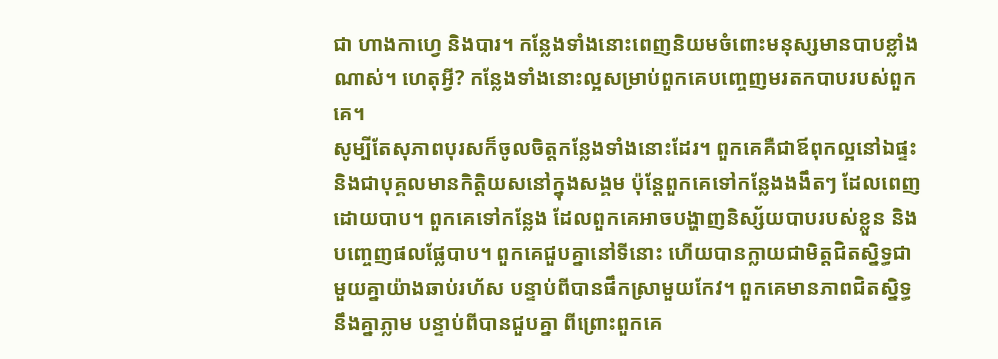ជា ហាងកាហ្វេ និងបារ។ កន្លែងទាំងនោះពេញនិយមចំពោះមនុស្សមានបាបខ្លាំងណាស់។ ហេតុអ្វី? កន្លែងទាំងនោះល្អសម្រាប់ពួកគេបញ្ចេញមរតកបាបរបស់ពួកគេ។
សូម្បីតែសុភាពបុរសក៏ចូលចិត្តកន្លែងទាំងនោះដែរ។ ពួកគេគឺជាឪពុកល្អនៅឯផ្ទះ និងជាបុគ្គលមានកិត្តិយសនៅក្នុងសង្គម ប៉ុន្តែពួកគេទៅកន្លែងងងឹតៗ ដែលពេញដោយបាប។ ពួកគេទៅកន្លែង ដែលពួកគេអាចបង្ហាញនិស្ស័យបាបរបស់ខ្លួន និងបញ្ចេញផលផ្លែបាប។ ពួកគេជួបគ្នានៅទីនោះ ហើយបានក្លាយជាមិត្តជិតស្និទ្ធជាមួយគ្នាយ៉ាងឆាប់រហ័ស បន្ទាប់ពីបានផឹកស្រាមួយកែវ។ ពួកគេមានភាពជិតស្និទ្ធនឹងគ្នាភ្លាម បន្ទាប់ពីបានជួបគ្នា ពីព្រោះពួកគេ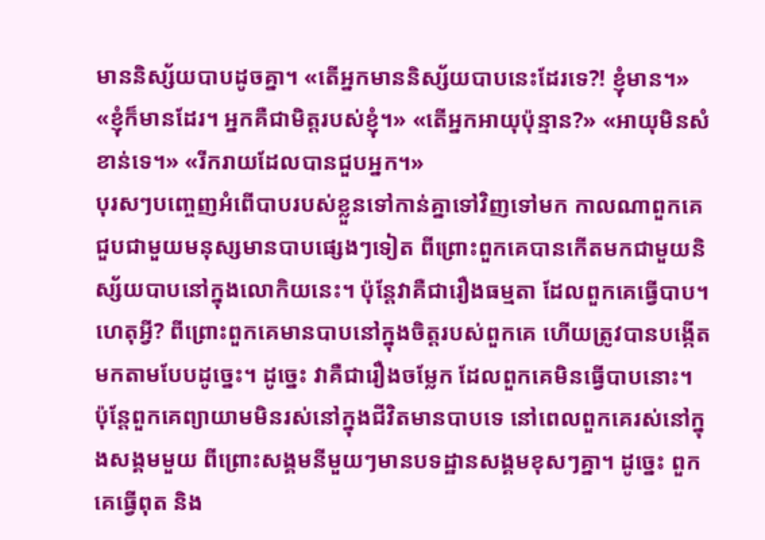មាននិស្ស័យបាបដូចគ្នា។ «តើអ្នកមាននិស្ស័យបាបនេះដែរទេ?! ខ្ញុំមាន។» «ខ្ញុំក៏មានដែរ។ អ្នកគឺជាមិត្តរបស់ខ្ញុំ។» «តើអ្នកអាយុប៉ុន្មាន?» «អាយុមិនសំខាន់ទេ។» «រីករាយដែលបានជួបអ្នក។»
បុរសៗបញ្ចេញអំពើបាបរបស់ខ្លួនទៅកាន់គ្នាទៅវិញទៅមក កាលណាពួកគេជួបជាមួយមនុស្សមានបាបផ្សេងៗទៀត ពីព្រោះពួកគេបានកើតមកជាមួយនិស្ស័យបាបនៅក្នុងលោកិយនេះ។ ប៉ុន្តែវាគឺជារឿងធម្មតា ដែលពួកគេធ្វើបាប។ ហេតុអ្វី? ពីព្រោះពួកគេមានបាបនៅក្នុងចិត្តរបស់ពួកគេ ហើយត្រូវបានបង្កើតមកតាមបែបដូច្នេះ។ ដូច្នេះ វាគឺជារឿងចម្លែក ដែលពួកគេមិនធ្វើបាបនោះ។ ប៉ុន្តែពួកគេព្យាយាមមិនរស់នៅក្នុងជីវិតមានបាបទេ នៅពេលពួកគេរស់នៅក្នុងសង្គមមួយ ពីព្រោះសង្គមនីមួយៗមានបទដ្ឋានសង្គមខុសៗគ្នា។ ដូច្នេះ ពួកគេធ្វើពុត និង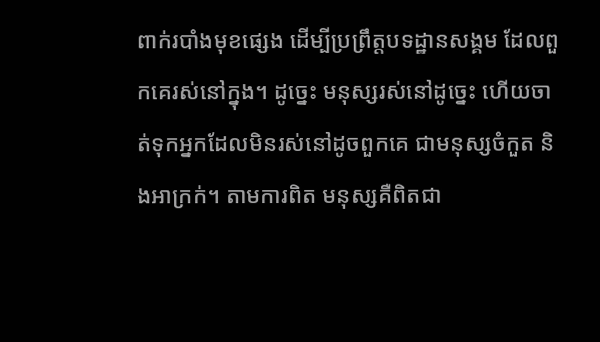ពាក់របាំងមុខផ្សេង ដើម្បីប្រព្រឹត្តបទដ្ឋានសង្គម ដែលពួកគេរស់នៅក្នុង។ ដូច្នេះ មនុស្សរស់នៅដូច្នេះ ហើយចាត់ទុកអ្នកដែលមិនរស់នៅដូចពួកគេ ជាមនុស្សចំកួត និងអាក្រក់។ តាមការពិត មនុស្សគឺពិតជា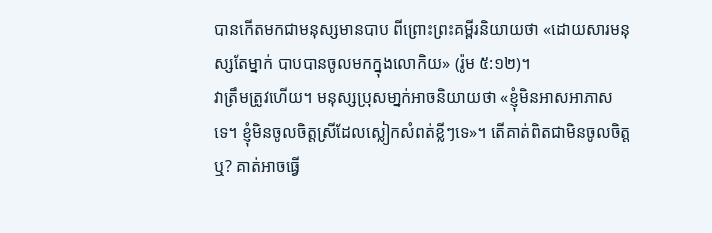បានកើតមកជាមនុស្សមានបាប ពីព្រោះព្រះគម្ពីរនិយាយថា «ដោយសារមនុស្សតែម្នាក់ បាបបានចូលមកក្នុងលោកិយ» (រ៉ូម ៥:១២)។
វាត្រឹមត្រូវហើយ។ មនុស្សប្រុសមា្នក់អាចនិយាយថា «ខ្ញុំមិនអាសអាភាសទេ។ ខ្ញុំមិនចូលចិត្តស្រីដែលស្លៀកសំពត់ខ្លីៗទេ»។ តើគាត់ពិតជាមិនចូលចិត្តឬ? គាត់អាចធ្វើ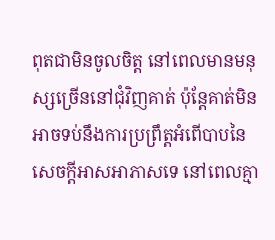ពុតជាមិនចូលចិត្ត នៅពេលមានមនុស្សច្រើននៅជុំវិញគាត់ ប៉ុន្តែគាត់មិនអាចទប់នឹងការប្រព្រឹត្តអំពើបាបនៃ សេចក្តីអាសអាភាសទេ នៅពេលគ្មា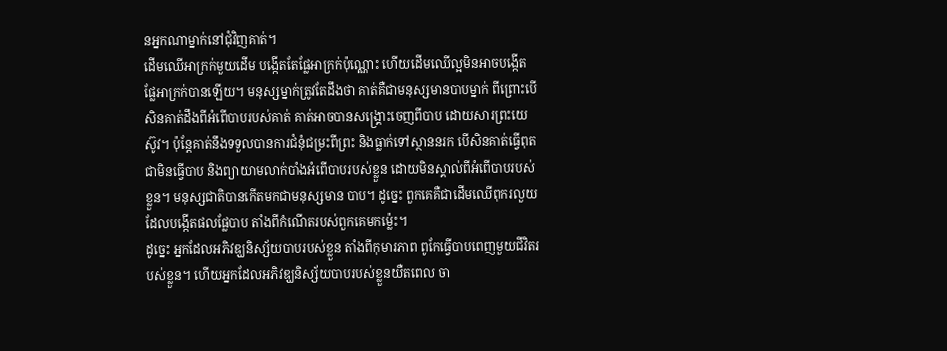នអ្នកណាម្នាក់នៅជុំវិញគាត់។
ដើមឈើអាក្រក់មួយដើម បង្កើតតែផ្លែអាក្រក់ប៉ុណ្ណោះ ហើយដើមឈើល្អមិនអាចបង្កើតផ្លែអាក្រក់បានឡើយ។ មនុស្សម្នាក់ត្រូវតែដឹងថា គាត់គឺជាមនុស្សមានបាបម្នាក់ ពីព្រោះបើសិនគាត់ដឹងពីអំពើបាបរបស់គាត់ គាត់អាចបានសង្រ្គោះចេញពីបាប ដោយសារព្រះយេស៊ូវ។ ប៉ុន្តែគាត់នឹងទទួលបានការជំនុំជម្រះពីព្រះ និងធ្លាក់ទៅស្ថាននរក បើសិនគាត់ធ្វើពុតជាមិនធ្វើបាប និងព្យាយាមលាក់បាំងអំពើបាបរបស់ខ្លួន ដោយមិនស្គាល់ពីអំពើបាបរបស់ខ្លួន។ មនុស្សជាតិបានកើតមកជាមនុស្សមាន បាប។ ដូច្នេះ ពួកគេគឺជាដើមឈើពុករលួយ ដែលបង្កើតផលផ្លែបាប តាំងពីកំណើតរបស់ពួកគេមកម៉្លេះ។
ដូច្នេះ អ្នកដែលអភិវឌ្ឃនិស្ស័យបាបរបស់ខ្លួន តាំងពីកុមារភាព ពូកែធ្វើបាបពេញមួយជីវិតរបស់ខ្លួន។ ហើយអ្នកដែលអភិវឌ្ឃនិស្ស័យបាបរបស់ខ្លួនយឺតពេល ចា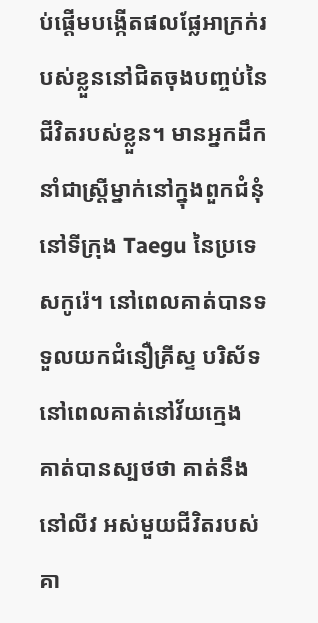ប់ផ្តើមបង្កើតផលផ្លែអាក្រក់របស់ខ្លួននៅជិតចុងបញ្ចប់នៃជីវិតរបស់ខ្លួន។ មានអ្នកដឹកនាំជាស្ត្រីម្នាក់នៅក្នុងពួកជំនុំ នៅទីក្រុង Taegu នៃប្រទេសកូរ៉េ។ នៅពេលគាត់បានទទួលយកជំនឿគ្រីស្ទ បរិស័ទ នៅពេលគាត់នៅវ័យក្មេង គាត់បានស្បថថា គាត់នឹងនៅលីវ អស់មួយជីវិតរបស់គា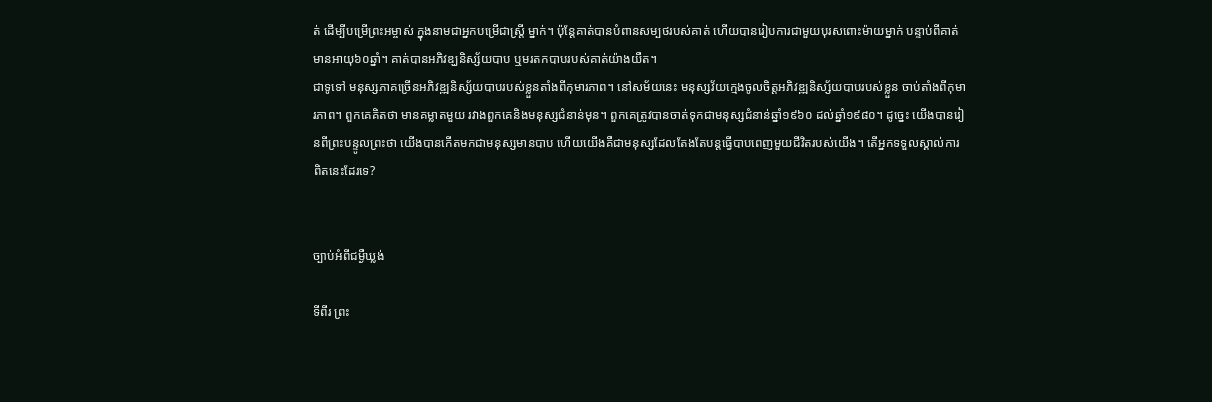ត់ ដើម្បីបម្រើព្រះអម្ចាស់ ក្នុងនាមជាអ្នកបម្រើជាស្ត្រី ម្នាក់។ ប៉ុន្តែគាត់បានបំពានសម្បថរបស់គាត់ ហើយបានរៀបការជាមួយបុរសពោះម៉ាយម្នាក់ បន្ទាប់ពីគាត់មានអាយុ៦០ឆ្នាំ។ គាត់បានអភិវឌ្ឃនិស្ស័យបាប ឬមរតកបាបរបស់គាត់យ៉ាងយឺត។
ជាទូទៅ មនុស្សភាគច្រើនអភិវឌ្ឍនិស្ស័យបាបរបស់ខ្លួនតាំងពីកុមារភាព។ នៅសម័យនេះ មនុស្សវ័យក្មេងចូលចិត្តអភិវឌ្ឍនិស្ស័យបាបរបស់ខ្លួន ចាប់តាំងពីកុមារភាព។ ពួកគេគិតថា មានគម្លាតមួយ រវាងពួកគេនិងមនុស្សជំនាន់មុន។ ពួកគេត្រូវបានចាត់ទុកជាមនុស្សជំនាន់ឆ្នាំ១៩៦០ ដល់ឆ្នាំ១៩៨០។ ដូច្នេះ យើងបានរៀនពីព្រះបន្ទូលព្រះថា យើងបានកើតមកជាមនុស្សមានបាប ហើយយើងគឺជាមនុស្សដែលតែងតែបន្តធ្វើបាបពេញមួយជីវិតរបស់យើង។ តើអ្នកទទួលស្គាល់ការពិតនេះដែរទេ?


ច្បាប់អំពីជម្ងឺឃ្លង់

ទីពីរ ព្រះ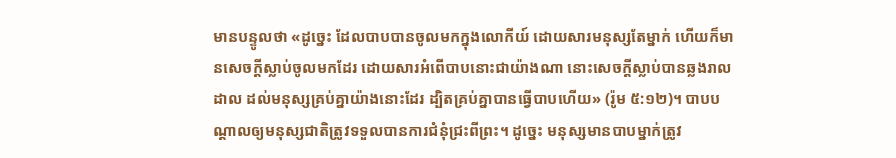មានបន្ទូលថា «ដូច្នេះ ដែលបាបបានចូលមកក្នុងលោកីយ៍ ដោយសារមនុស្សតែម្នាក់ ហើយក៏មានសេចក្តីស្លាប់ចូលមកដែរ ដោយសារអំពើបាបនោះជាយ៉ាងណា នោះសេចក្តីស្លាប់បានឆ្លងរាលដាល ដល់មនុស្សគ្រប់គ្នាយ៉ាងនោះដែរ ដ្បិតគ្រប់គ្នាបានធ្វើបាបហើយ» (រ៉ូម ៥:១២)។ បាបបណ្តាលឲ្យមនុស្សជាតិត្រូវទទួលបានការជំនុំជ្រះពីព្រះ។ ដូច្នេះ មនុស្សមានបាបម្នាក់ត្រូវ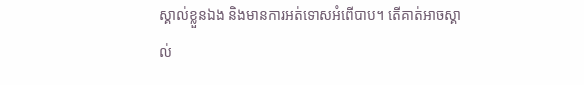ស្គាល់ខ្លួនឯង និងមានការអត់ទោសអំពើបាប។ តើគាត់អាចស្គាល់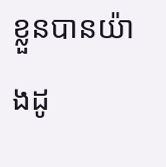ខ្លួនបានយ៉ាងដូ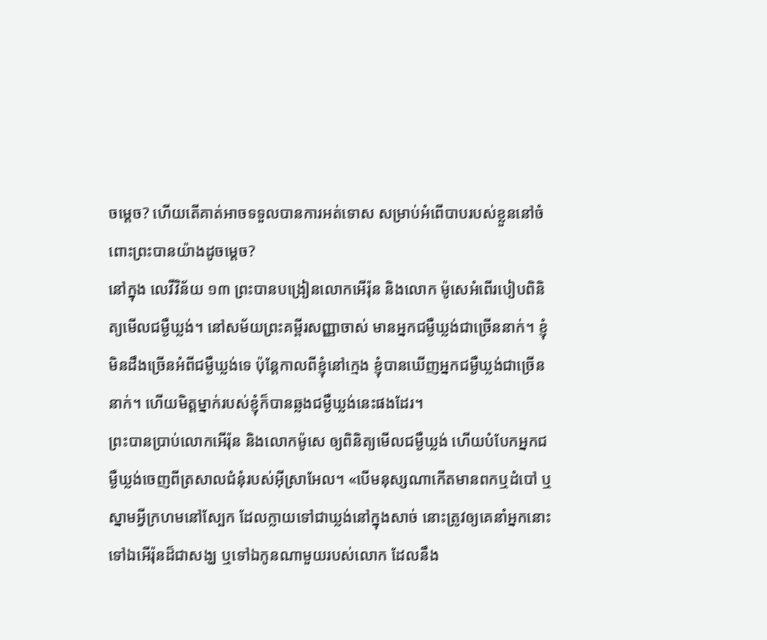ចម្តេច? ហើយតើគាត់អាចទទួលបានការអត់ទោស សម្រាប់អំពើបាបរបស់ខ្លួននៅចំពោះព្រះបានយ៉ាងដូចម្តេច?
នៅក្នុង លេវីវិន័យ ១៣ ព្រះបានបង្រៀនលោកអើរ៉ុន និងលោក ម៉ូសេអំពើរបៀបពិនិត្យមើលជម្ងឺឃ្លង់។ នៅសម័យព្រះគម្ពីរសញ្ញាចាស់ មានអ្នកជម្ងឺឃ្លង់ជាច្រើននាក់។ ខ្ញុំមិនដឹងច្រើនអំពីជម្ងឺឃ្លង់ទេ ប៉ុន្តែកាលពីខ្ញុំនៅក្មេង ខ្ញុំបានឃើញអ្នកជម្ងឺឃ្លង់ជាច្រើននាក់។ ហើយមិត្តម្នាក់របស់ខ្ញុំក៏បានឆ្លងជម្ងឺឃ្លង់នេះផងដែរ។
ព្រះបានប្រាប់លោកអើរ៉ុន និងលោកម៉ូសេ ឲ្យពិនិត្យមើលជម្ងឺឃ្លង់ ហើយបំបែកអ្នកជម្ងឺឃ្លង់ចេញពីត្រសាលជំនុំរបស់អ៊ីស្រាអែល។ «បើមនុស្សណាកើតមានពកឬដំបៅ ឬស្នាមអ្វីក្រហមនៅស្បែក ដែលក្លាយទៅជាឃ្លង់នៅក្នុងសាច់ នោះត្រូវឲ្យគេនាំអ្នកនោះទៅឯអើរ៉ុនដ៏ជាសង្ឃ ឬទៅឯកូនណាមួយរបស់លោក ដែលនឹង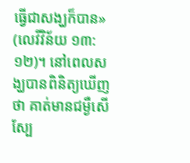ធ្វើជាសង្ឃក៏បាន» (លេវីវិន័យ ១៣:១២)។ នៅពេលសង្ឃបានពិនិត្យឃើញថា គាត់មានជម្ងឺសើស្បែ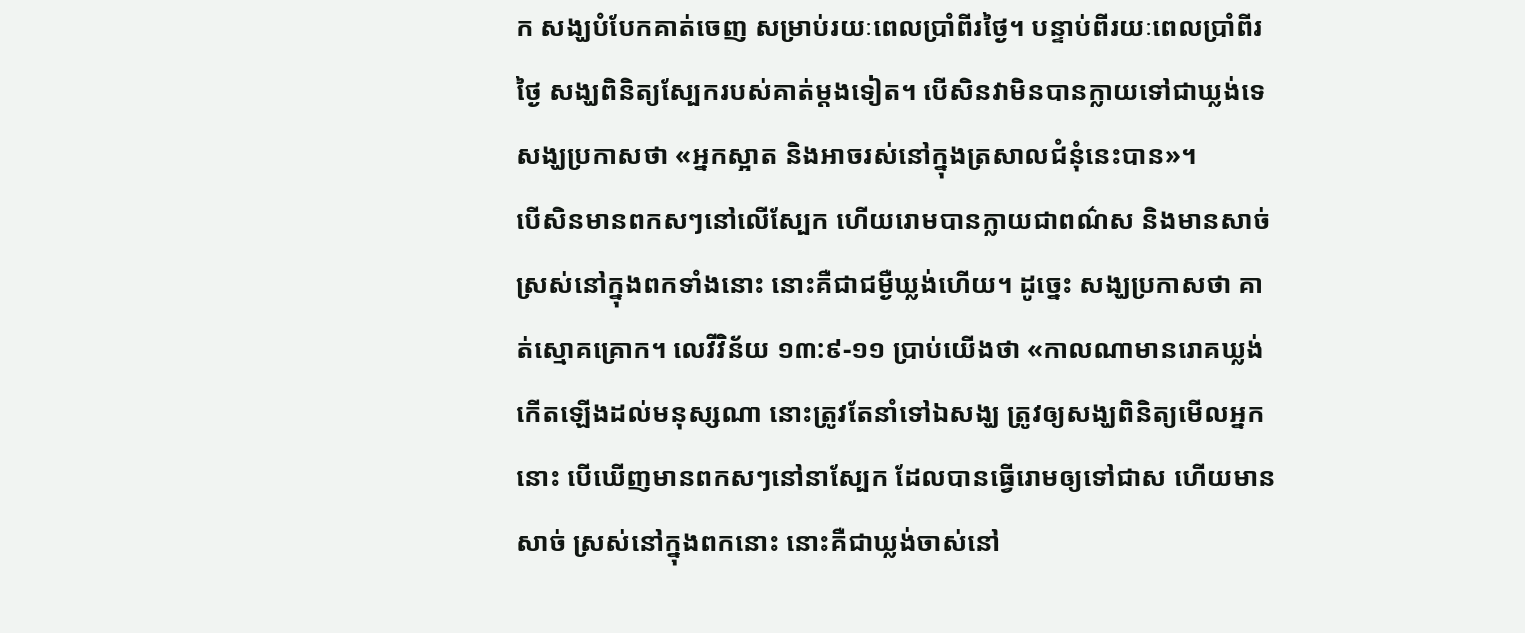ក សង្ឃបំបែកគាត់ចេញ សម្រាប់រយៈពេលប្រាំពីរថ្ងៃ។ បន្ទាប់ពីរយៈពេលប្រាំពីរថ្ងៃ សង្ឃពិនិត្យស្បែករបស់គាត់ម្តងទៀត។ បើសិនវាមិនបានក្លាយទៅជាឃ្លង់ទេ សង្ឃប្រកាសថា «អ្នកស្អាត និងអាចរស់នៅក្នុងត្រសាលជំនុំនេះបាន»។
បើសិនមានពកសៗនៅលើស្បែក ហើយរោមបានក្លាយជាពណ៌ស និងមានសាច់ស្រស់នៅក្នុងពកទាំងនោះ នោះគឺជាជម្ងឺឃ្លង់ហើយ។ ដូច្នេះ សង្ឃប្រកាសថា គាត់ស្មោគគ្រោក។ លេវីវិន័យ ១៣:៩-១១ ប្រាប់យើងថា «កាលណាមានរោគឃ្លង់កើតឡើងដល់មនុស្សណា នោះត្រូវតែនាំទៅឯសង្ឃ ត្រូវឲ្យសង្ឃពិនិត្យមើលអ្នកនោះ បើឃើញមានពកសៗនៅនាស្បែក ដែលបានធ្វើរោមឲ្យទៅជាស ហើយមានសាច់ ស្រស់នៅក្នុងពកនោះ នោះគឺជាឃ្លង់ចាស់នៅ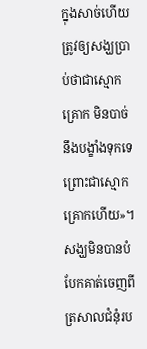ក្នុងសាច់ហើយ ត្រូវឲ្យសង្ឃប្រាប់ថាជាស្មោកគ្រោក មិនបាច់នឹងបង្ខាំងទុកទេ ព្រោះជាស្មោកគ្រោកហើយ»។ សង្ឃមិនបានបំបែកគាត់ចេញពីត្រសាលជំនុំរប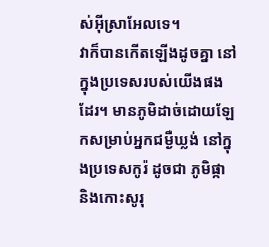ស់អ៊ីស្រាអែលទេ។
វាក៏បានកើតឡើងដូចគ្នា នៅក្នុងប្រទេសរបស់យើងផងដែរ។ មានភូមិដាច់ដោយឡែកសម្រាប់អ្នកជម្ងឺឃ្លង់ នៅក្នុងប្រទេសកូរ៉ ដូចជា ភូមិផ្កា និងកោះសូរុ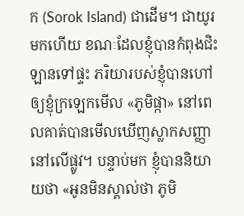ក (Sorok Island) ជាដើម។ ជាយូរមកហើយ ខណៈដែលខ្ញុំបានកំពុងជិះឡានទៅផ្ទះ ភរិយារបស់ខ្ញុំបានហៅឲ្យខ្ញុំក្រឡេកមើល «ភូមិផ្កា» នៅពេលគាត់បានមើលឃើញស្លាកសញ្ញានៅលើផ្លូវ។ បន្ទាប់មក ខ្ញុំបាននិយាយថា «អូនមិនស្គាល់ថា ភូមិ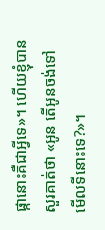ផ្កានោះគឺជាអ្វីទេ»។ ហើយខ្ញុំបានសួរគាត់ថា «អូន តើអូនចង់ទៅមើលទីនោះទេ?»។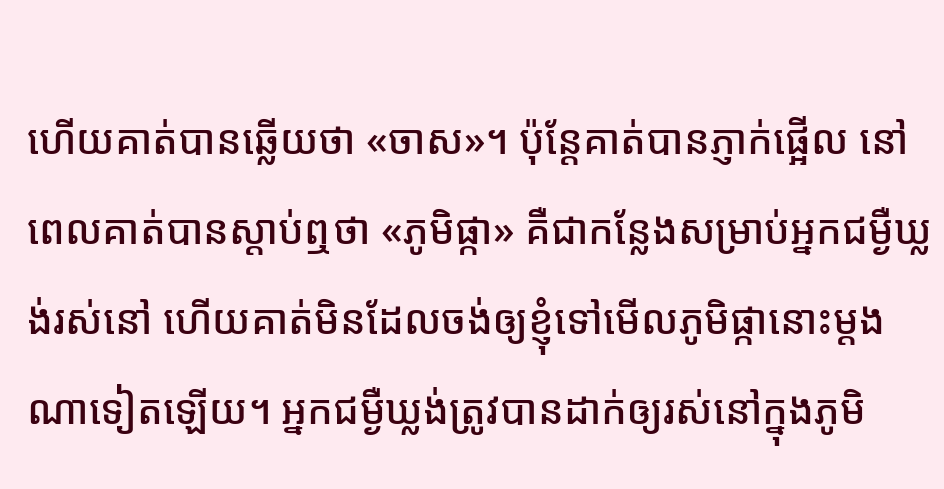ហើយគាត់បានឆ្លើយថា «ចាស»។ ប៉ុន្តែគាត់បានភ្ញាក់ផ្អើល នៅពេលគាត់បានស្តាប់ឮថា «ភូមិផ្កា» គឺជាកន្លែងសម្រាប់អ្នកជម្ងឺឃ្លង់រស់នៅ ហើយគាត់មិនដែលចង់ឲ្យខ្ញុំទៅមើលភូមិផ្កានោះម្តងណាទៀតឡើយ។ អ្នកជម្ងឺឃ្លង់ត្រូវបានដាក់ឲ្យរស់នៅក្នុងភូមិ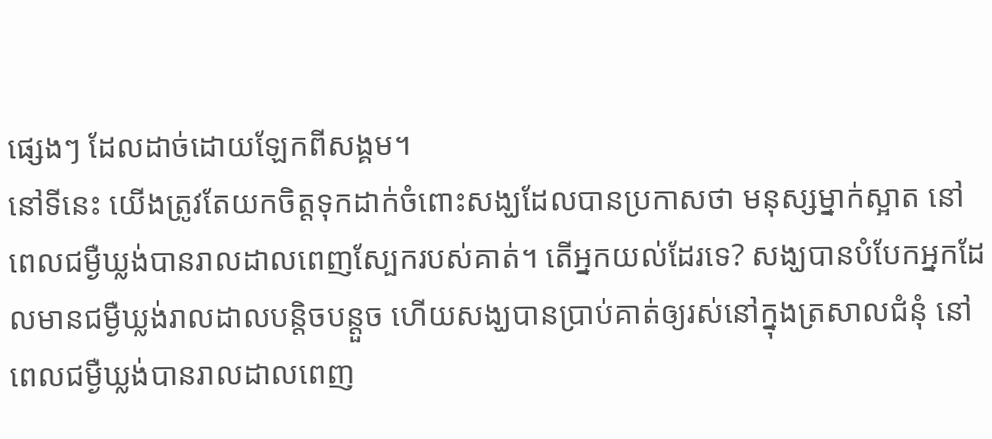ផ្សេងៗ ដែលដាច់ដោយឡែកពីសង្គម។
នៅទីនេះ យើងត្រូវតែយកចិត្តទុកដាក់ចំពោះសង្ឃដែលបានប្រកាសថា មនុស្សម្នាក់ស្អាត នៅពេលជម្ងឺឃ្លង់បានរាលដាលពេញស្បែករបស់គាត់។ តើអ្នកយល់ដែរទេ? សង្ឃបានបំបែកអ្នកដែលមានជម្ងឺឃ្លង់រាលដាលបន្តិចបន្តួច ហើយសង្ឃបានប្រាប់គាត់ឲ្យរស់នៅក្នុងត្រសាលជំនុំ នៅពេលជម្ងឺឃ្លង់បានរាលដាលពេញ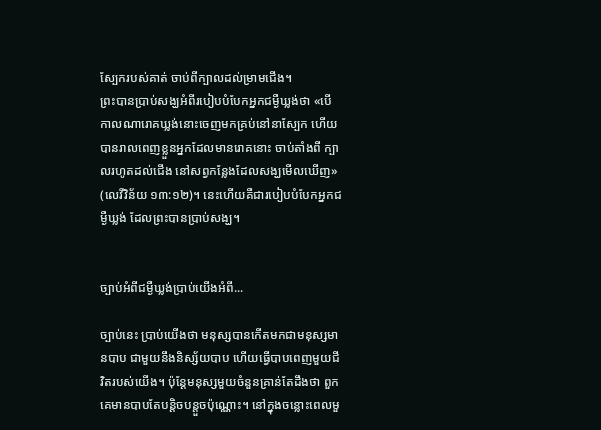ស្បែករបស់គាត់ ចាប់ពីក្បាលដល់ម្រាមជើង។
ព្រះបានប្រាប់សង្ឃអំពីរបៀបបំបែកអ្នកជម្ងឺឃ្លង់ថា «បើកាលណារោគឃ្លង់នោះចេញមកគ្រប់នៅនាស្បែក ហើយបានរាលពេញខ្លួនអ្នកដែលមានរោគនោះ ចាប់តាំងពី ក្បាលរហូតដល់ជើង នៅសព្វកន្លែងដែលសង្ឃមើលឃើញ» (លេវីវិន័យ ១៣:១២)។ នេះហើយគឺជារបៀបបំបែកអ្នកជម្ងឺឃ្លង់ ដែលព្រះបានប្រាប់សង្ឃ។


ច្បាប់អំពីជម្ងឺឃ្លង់ប្រាប់យើងអំពី...

ច្បាប់នេះ ប្រាប់យើងថា មនុស្សបានកើតមកជាមនុស្សមានបាប ជាមួយនឹងនិស្ស័យបាប ហើយធ្វើបាបពេញមួយជីវិតរបស់យើង។ ប៉ុន្តែមនុស្សមួយចំនួនគ្រាន់តែដឹងថា ពួកគេមានបាបតែបន្តិចបន្តួចប៉ុណ្ណោះ។ នៅក្នុងចន្លោះពេលមួ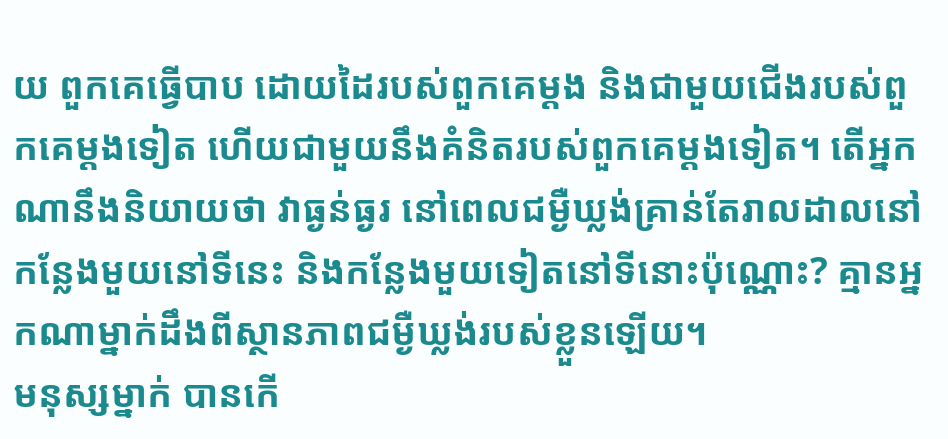យ ពួកគេធ្វើបាប ដោយដៃរបស់ពួកគេម្តង និងជាមួយជើងរបស់ពួកគេម្តងទៀត ហើយជាមួយនឹងគំនិតរបស់ពួកគេម្តងទៀត។ តើអ្នកណានឹងនិយាយថា វាធ្ងន់ធ្ងរ នៅពេលជម្ងឺឃ្លង់គ្រាន់តែរាលដាលនៅកន្លែងមួយនៅទីនេះ និងកន្លែងមួយទៀតនៅទីនោះប៉ុណ្ណោះ? គ្មានអ្នកណាម្នាក់ដឹងពីស្ថានភាពជម្ងឺឃ្លង់របស់ខ្លួនឡើយ។
មនុស្សម្នាក់ បានកើ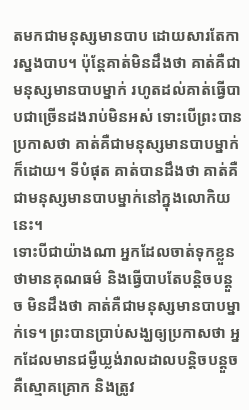តមកជាមនុស្សមានបាប ដោយសារតែការស្នងបាប។ ប៉ុន្តែគាត់មិនដឹងថា គាត់គឺជាមនុស្សមានបាបម្នាក់ រហូតដល់គាត់ធ្វើបាបជាច្រើនដងរាប់មិនអស់ ទោះបើព្រះបានប្រកាសថា គាត់គឺជាមនុស្សមានបាបម្នាក់ក៏ដោយ។ ទីបំផុត គាត់បានដឹងថា គាត់គឺជាមនុស្សមានបាបម្នាក់នៅក្នុងលោកិយនេះ។
ទោះបីជាយ៉ាងណា អ្នកដែលចាត់ទុកខ្លួនថាមានគុណធម៌ និងធ្វើបាបតែបន្តិចបន្តួច មិនដឹងថា គាត់គឺជាមនុស្សមានបាបម្នាក់ទេ។ ព្រះបានប្រាប់សង្ឃឲ្យប្រកាសថា អ្នកដែលមានជម្ងឺឃ្លង់រាលដាលបន្តិចបន្តួច គឺស្មោគគ្រោក និងត្រូវ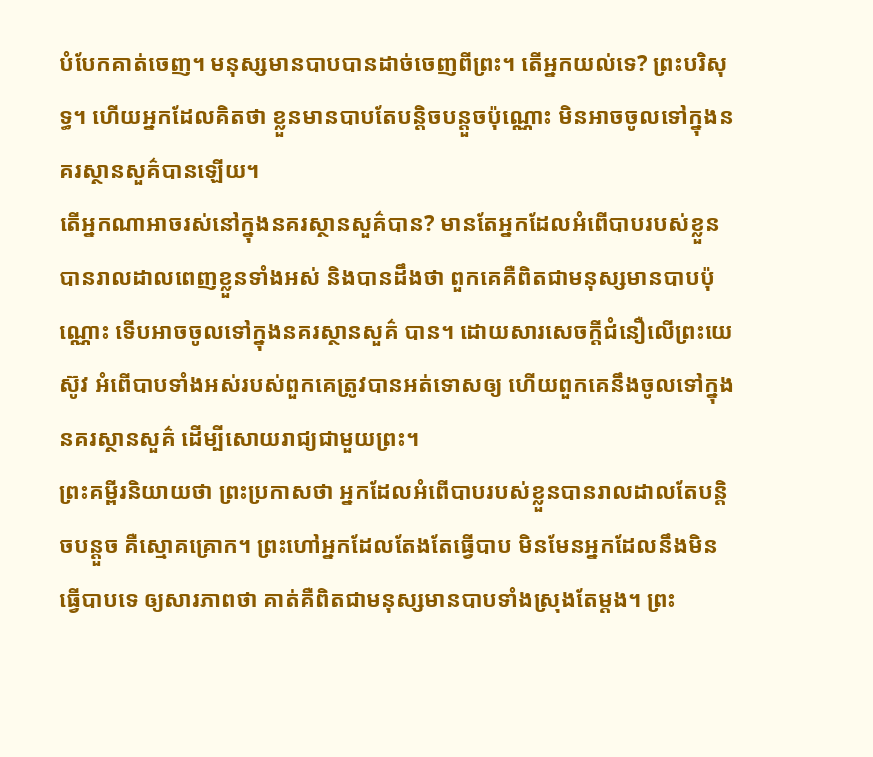បំបែកគាត់ចេញ។ មនុស្សមានបាបបានដាច់ចេញពីព្រះ។ តើអ្នកយល់ទេ? ព្រះបរិសុទ្ធ។ ហើយអ្នកដែលគិតថា ខ្លួនមានបាបតែបន្តិចបន្តួចប៉ុណ្ណោះ មិនអាចចូលទៅក្នុងនគរស្ថានសួគ៌បានឡើយ។
តើអ្នកណាអាចរស់នៅក្នុងនគរស្ថានសួគ៌បាន? មានតែអ្នកដែលអំពើបាបរបស់ខ្លួនបានរាលដាលពេញខ្លួនទាំងអស់ និងបានដឹងថា ពួកគេគឺពិតជាមនុស្សមានបាបប៉ុណ្ណោះ ទើបអាចចូលទៅក្នុងនគរស្ថានសួគ៌ បាន។ ដោយសារសេចក្តីជំនឿលើព្រះយេស៊ូវ អំពើបាបទាំងអស់របស់ពួកគេត្រូវបានអត់ទោសឲ្យ ហើយពួកគេនឹងចូលទៅក្នុងនគរស្ថានសួគ៌ ដើម្បីសោយរាជ្យជាមួយព្រះ។
ព្រះគម្ពីរនិយាយថា ព្រះប្រកាសថា អ្នកដែលអំពើបាបរបស់ខ្លួនបានរាលដាលតែបន្តិចបន្តួច គឺស្មោគគ្រោក។ ព្រះហៅអ្នកដែលតែងតែធ្វើបាប មិនមែនអ្នកដែលនឹងមិនធ្វើបាបទេ ឲ្យសារភាពថា គាត់គឺពិតជាមនុស្សមានបាបទាំងស្រុងតែម្តង។ ព្រះ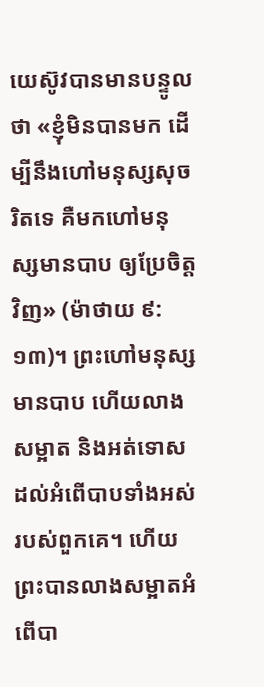យេស៊ូវបានមានបន្ទូលថា «ខ្ញុំមិនបានមក ដើម្បីនឹងហៅមនុស្សសុចរិតទេ គឺមកហៅមនុស្សមានបាប ឲ្យប្រែចិត្តវិញ» (ម៉ាថាយ ៩:១៣)។ ព្រះហៅមនុស្សមានបាប ហើយលាងសម្អាត និងអត់ទោសដល់អំពើបាបទាំងអស់របស់ពួកគេ។ ហើយព្រះបានលាងសម្អាតអំពើបា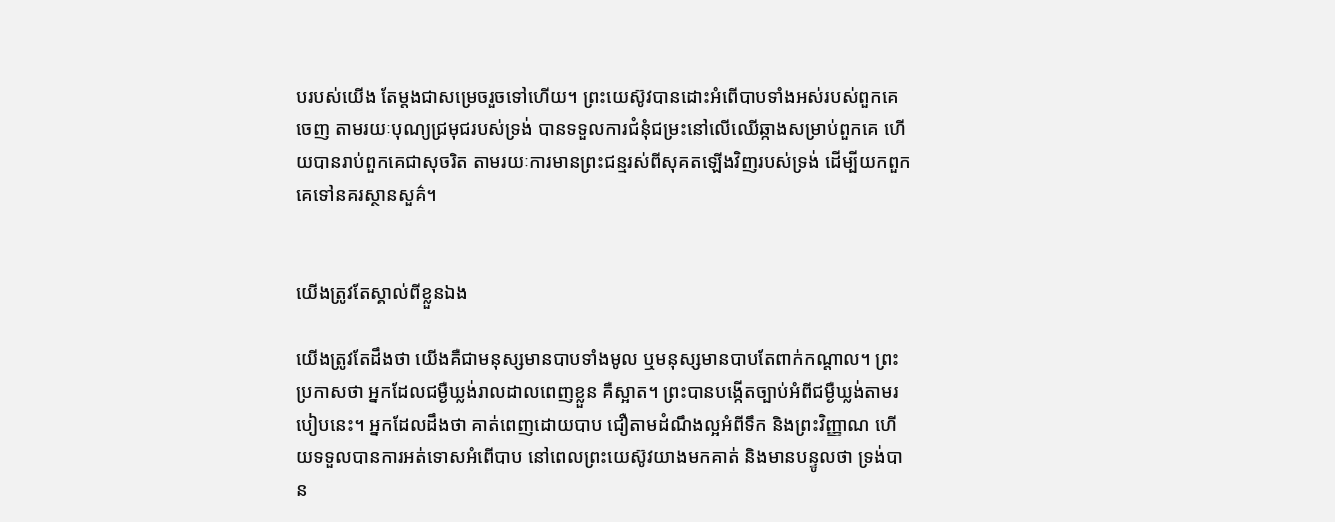បរបស់យើង តែម្តងជាសម្រេចរួចទៅហើយ។ ព្រះយេស៊ូវបានដោះអំពើបាបទាំងអស់របស់ពួកគេចេញ តាមរយៈបុណ្យជ្រមុជរបស់ទ្រង់ បានទទួលការជំនុំជម្រះនៅលើឈើឆ្កាងសម្រាប់ពួកគេ ហើយបានរាប់ពួកគេជាសុចរិត តាមរយៈការមានព្រះជន្មរស់ពីសុគតឡើងវិញរបស់ទ្រង់ ដើម្បីយកពួកគេទៅនគរស្ថានសួគ៌។


យើងត្រូវតែស្គាល់ពីខ្លួនឯង

យើងត្រូវតែដឹងថា យើងគឺជាមនុស្សមានបាបទាំងមូល ឬមនុស្សមានបាបតែពាក់កណ្តាល។ ព្រះប្រកាសថា អ្នកដែលជម្ងឺឃ្លង់រាលដាលពេញខ្លួន គឺស្អាត។ ព្រះបានបង្កើតច្បាប់អំពីជម្ងឺឃ្លង់តាមរបៀបនេះ។ អ្នកដែលដឹងថា គាត់ពេញដោយបាប ជឿតាមដំណឹងល្អអំពីទឹក និងព្រះវិញ្ញាណ ហើយទទួលបានការអត់ទោសអំពើបាប នៅពេលព្រះយេស៊ូវយាងមកគាត់ និងមានបន្ទូលថា ទ្រង់បាន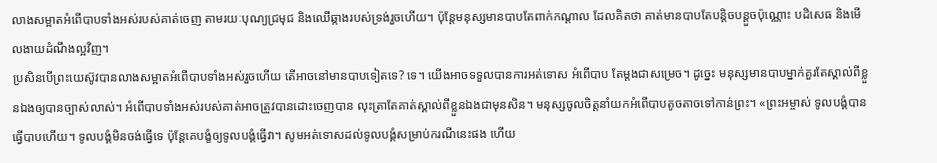លាងសម្អាតអំពើបាបទាំងអស់របស់គាត់ចេញ តាមរយៈបុណ្យជ្រមុជ និងឈើឆ្កាងរបស់ទ្រង់រួចហើយ។ ប៉ុន្តែមនុស្សមានបាបតែពាក់កណ្តាល ដែលគិតថា គាត់មានបាបតែបន្តិចបន្តួចប៉ុណ្ណោះ បដិសេធ និងមើលងាយដំណឹងល្អវិញ។
ប្រសិនបើព្រះយេស៊ូវបានលាងសម្អាតអំពើបាបទាំងអស់រួចហើយ តើអាចនៅមានបាបទៀតទេ? ទេ។ យើងអាចទទួលបានការអត់ទោស អំពើបាប តែម្តងជាសម្រេច។ ដូច្នេះ មនុស្សមានបាបម្នាក់គួរតែស្គាល់ពីខ្លួនឯងឲ្យបានច្បាស់លាស់។ អំពើបាបទាំងអស់របស់គាត់អាចត្រូវបានដោះចេញបាន លុះត្រាតែគាត់ស្គាល់ពីខ្លួនឯងជាមុនសិន។ មនុស្សចូលចិត្តនាំយកអំពើបាបតូចតាចទៅកាន់ព្រះ។ «ព្រះអម្ចាស់ ទូលបង្គំបានធ្វើបាបហើយ។ ទូលបង្គំមិនចង់ធ្វើទេ ប៉ុន្តែគេបង្ខំឲ្យទូលបង្គំធ្វើវា។ សូមអត់ទោសដល់ទូលបង្គំសម្រាប់ករណីនេះផង ហើយ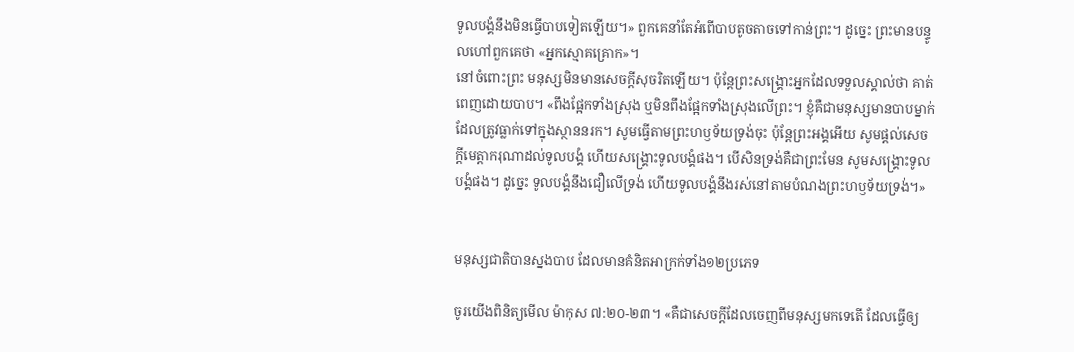ទូលបង្គំនឹងមិនធ្វើបាបទៀតឡើយ។» ពួកគេនាំតែអំពើបាបតូចតាចទៅកាន់ព្រះ។ ដូច្នេះ ព្រះមានបន្ទូលហៅពួកគេថា «អ្នកស្មោគគ្រោក»។
នៅចំពោះព្រះ មនុស្សមិនមានសេចក្តីសុចរិតឡើយ។ ប៉ុន្តែព្រះសង្រ្គោះអ្នកដែលទទួលស្គាល់ថា គាត់ពេញដោយបាប។ «ពឹងផ្អែកទាំងស្រុង ឬមិនពឹងផ្អែកទាំងស្រុងលើព្រះ។ ខ្ញុំគឺជាមនុស្សមានបាបម្នាក់ ដែលត្រូវធ្លាក់ទៅក្នុងស្ថាននរក។ សូមធ្វើតាមព្រះហឫទ័យទ្រង់ចុះ ប៉ុន្តែព្រះអង្គអើយ សូមផ្តល់សេចក្តីមេត្តាករុណាដល់ទូលបង្គំ ហើយសង្រ្គោះទូលបង្គំផង។ បើសិនទ្រង់គឺជាព្រះមែន សូមសង្រ្គោះទូលបង្គំផង។ ដូច្នេះ ទូលបង្គំនឹងជឿលើទ្រង់ ហើយទូលបង្គំនឹងរស់នៅតាមបំណងព្រះហឫទ័យទ្រង់។»


មនុស្សជាតិបានស្នងបាប ដែលមានគំនិតអាក្រក់ទាំង១២ប្រភេទ

ចូរយើងពិនិត្យមើល ម៉ាកុស ៧:២០-២៣។ «គឺជាសេចក្តីដែលចេញពីមនុស្សមកទេតើ ដែលធ្វើឲ្យ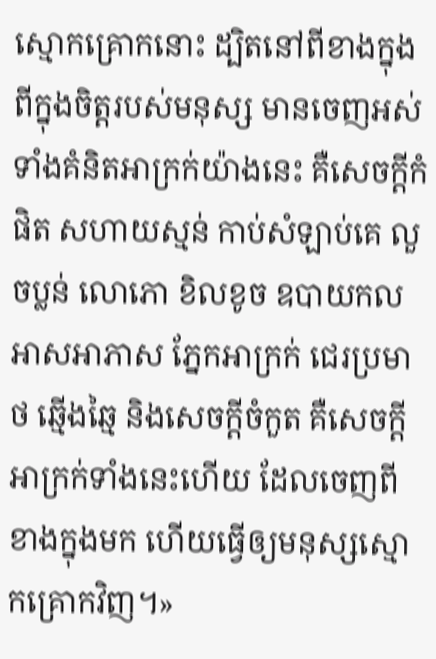ស្មោកគ្រោកនោះ ដ្បិតនៅពីខាងក្នុង ពីក្នុងចិត្តរបស់មនុស្ស មានចេញអស់ទាំងគំនិតអាក្រក់យ៉ាងនេះ គឺសេចក្តីកំផិត សហាយស្មន់ កាប់សំឡាប់គេ លួចប្លន់ លោភោ ខិលខូច ឧបាយកល អាសអាភាស ភ្នែកអាក្រក់ ជេរប្រមាថ ឆ្មើងឆ្មៃ និងសេចក្តីចំកួត គឺសេចក្តីអាក្រក់ទាំងនេះហើយ ដែលចេញពីខាងក្នុងមក ហើយធ្វើឲ្យមនុស្សស្មោកគ្រោកវិញ។»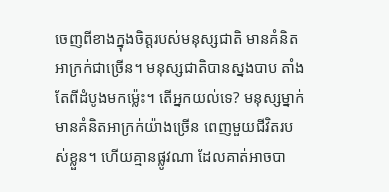ចេញពីខាងក្នុងចិត្តរបស់មនុស្សជាតិ មានគំនិត អាក្រក់ជាច្រើន។ មនុស្សជាតិបានស្នងបាប តាំងតែពីដំបូងមកម៉្លេះ។ តើអ្នកយល់ទេ? មនុស្សម្នាក់មានគំនិតអាក្រក់យ៉ាងច្រើន ពេញមួយជីវិតរបស់ខ្លួន។ ហើយគ្មានផ្លូវណា ដែលគាត់អាចបា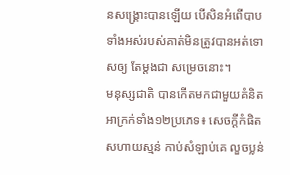នសង្រ្គោះបានឡើយ បើសិនអំពើបាបទាំងអស់របស់គាត់មិនត្រូវបានអត់ទោសឲ្យ តែម្តងជា សម្រេចនោះ។
មនុស្សជាតិ បានកើតមកជាមួយគំនិតអាក្រក់ទាំង១២ប្រភេទ៖ សេចក្តីកំផិត សហាយស្មន់ កាប់សំឡាប់គេ លួចប្លន់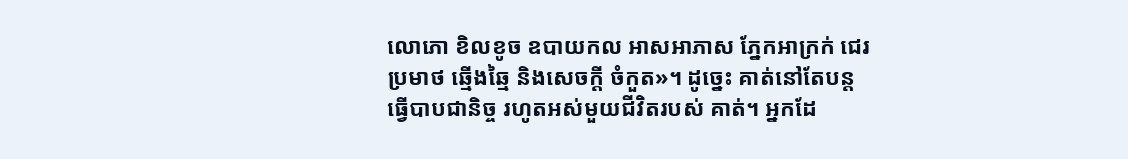លោភោ ខិលខូច ឧបាយកល អាសអាភាស ភ្នែកអាក្រក់ ជេរប្រមាថ ឆ្មើងឆ្មៃ និងសេចក្តី ចំកួត»។ ដូច្នេះ គាត់នៅតែបន្តធ្វើបាបជានិច្ច រហូតអស់មួយជីវិតរបស់ គាត់។ អ្នកដែ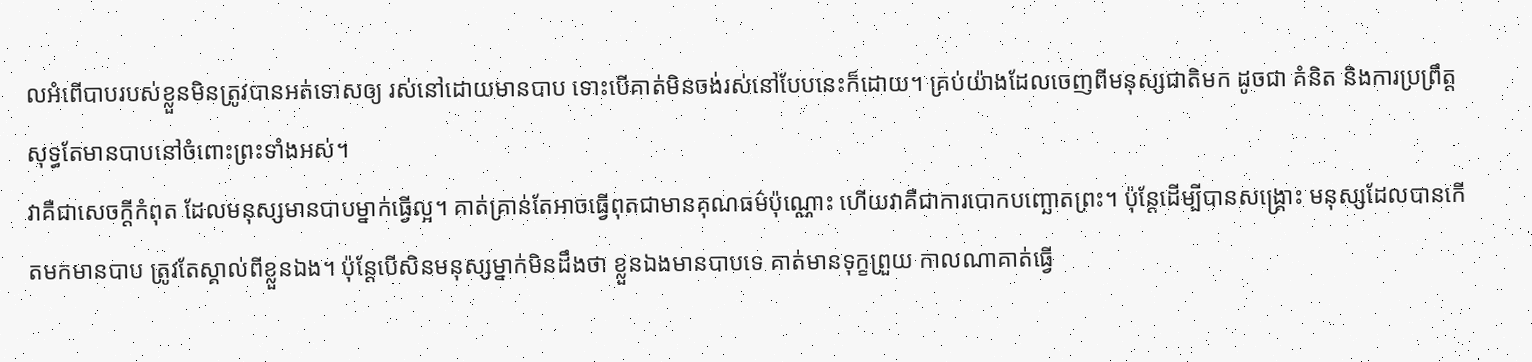លអំពើបាបរបស់ខ្លួនមិនត្រូវបានអត់ទោសឲ្យ រស់នៅដោយមានបាប ទោះបើគាត់មិនចង់រស់នៅបែបនេះក៏ដោយ។ គ្រប់យ៉ាងដែលចេញពីមនុស្សជាតិមក ដូចជា គំនិត និងការប្រព្រឹត្ត សុទ្ធតែមានបាបនៅចំពោះព្រះទាំងអស់។
វាគឺជាសេចក្តីកំពុត ដែលមនុស្សមានបាបម្នាក់ធ្វើល្អ។ គាត់គ្រាន់តែអាចធ្វើពុតជាមានគុណធម៌ប៉ុណ្ណោះ ហើយវាគឺជាការបោកបញ្ឆោតព្រះ។ ប៉ុន្តែដើម្បីបានសង្រ្គោះ មនុស្សដែលបានកើតមកមានបាប ត្រូវតែស្គាល់ពីខ្លួនឯង។ ប៉ុន្តែបើសិនមនុស្សម្នាក់មិនដឹងថា ខ្លួនឯងមានបាបទេ គាត់មានទុក្ខព្រួយ កាលណាគាត់ធ្វើ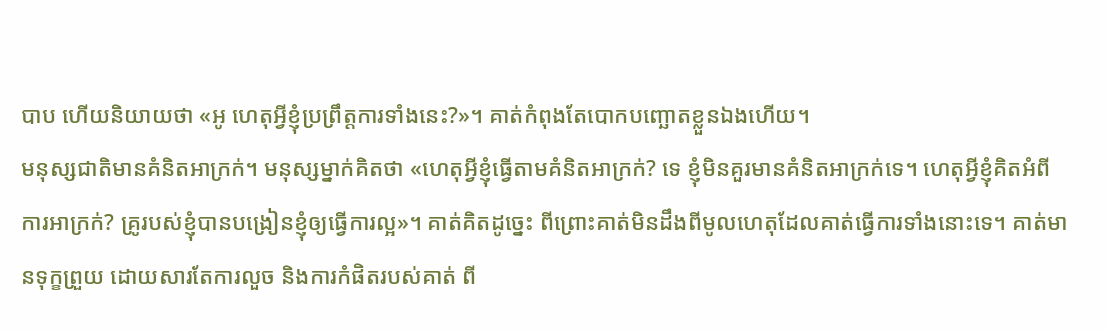បាប ហើយនិយាយថា «អូ ហេតុអ្វីខ្ញុំប្រព្រឹត្តការទាំងនេះ?»។ គាត់កំពុងតែបោកបញ្ឆោតខ្លួនឯងហើយ។
មនុស្សជាតិមានគំនិតអាក្រក់។ មនុស្សម្នាក់គិតថា «ហេតុអ្វីខ្ញុំធ្វើតាមគំនិតអាក្រក់? ទេ ខ្ញុំមិនគួរមានគំនិតអាក្រក់ទេ។ ហេតុអ្វីខ្ញុំគិតអំពីការអាក្រក់? គ្រូរបស់ខ្ញុំបានបង្រៀនខ្ញុំឲ្យធ្វើការល្អ»។ គាត់គិតដូច្នេះ ពីព្រោះគាត់មិនដឹងពីមូលហេតុដែលគាត់ធ្វើការទាំងនោះទេ។ គាត់មានទុក្ខព្រួយ ដោយសារតែការលួច និងការកំផិតរបស់គាត់ ពី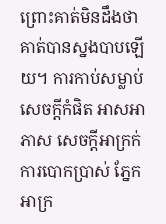ព្រោះគាត់មិនដឹងថា គាត់បានស្នងបាបឡើយ។ ការកាប់សម្លាប់ សេចក្តីកំផិត អាសអាភាស សេចក្តីអាក្រក់ ការបោកប្រាស់ ភ្នែកអាក្រ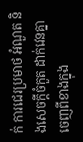ក់ ការជេរប្រមាថ អំណួត និងសេចក្តីចំកួត ដាក់វេនគ្នា ចេញពីខាងក្នុង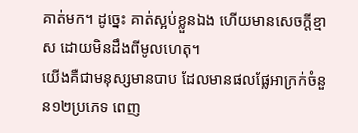គាត់មក។ ដូច្នេះ គាត់ស្អប់ខ្លួនឯង ហើយមានសេចក្តីខ្មាស ដោយមិនដឹងពីមូលហេតុ។
យើងគឺជាមនុស្សមានបាប ដែលមានផលផ្លែអាក្រក់ចំនួន១២ប្រភេទ ពេញ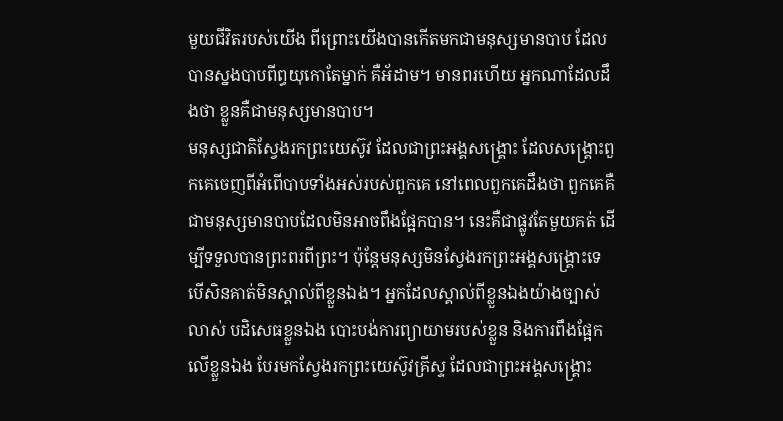មួយជីវិតរបស់យើង ពីព្រោះយើងបានកើតមកជាមនុស្សមានបាប ដែលបានស្នងបាបពីព្ធយុកោតែម្នាក់ គឺអ័ដាម។ មានពរហើយ អ្នកណាដែលដឹងថា ខ្លួនគឺជាមនុស្សមានបាប។
មនុស្សជាតិស្វែងរកព្រះយេស៊ូវ ដែលជាព្រះអង្គសង្រ្គោះ ដែលសង្រ្គោះពួកគេចេញពីអំពើបាបទាំងអស់របស់ពួកគេ នៅពេលពួកគេដឹងថា ពួកគេគឺជាមនុស្សមានបាបដែលមិនអាចពឹងផ្អែកបាន។ នេះគឺជាផ្លូវតែមួយគត់ ដើម្បីទទួលបានព្រះពរពីព្រះ។ ប៉ុន្តែមនុស្សមិនស្វែងរកព្រះអង្គសង្រ្គោះទេ បើសិនគាត់មិនស្គាល់ពីខ្លួនឯង។ អ្នកដែលស្គាល់ពីខ្លួនឯងយ៉ាងច្បាស់លាស់ បដិសេធខ្លួនឯង បោះបង់ការព្យាយាមរបស់ខ្លួន និងការពឹងផ្អែកលើខ្លួនឯង បែរមកស្វែងរកព្រះយេស៊ូវគ្រីស្ទ ដែលជាព្រះអង្គសង្រ្គោះ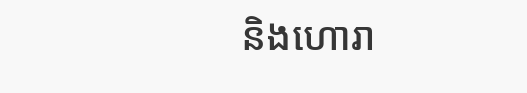និងហោរា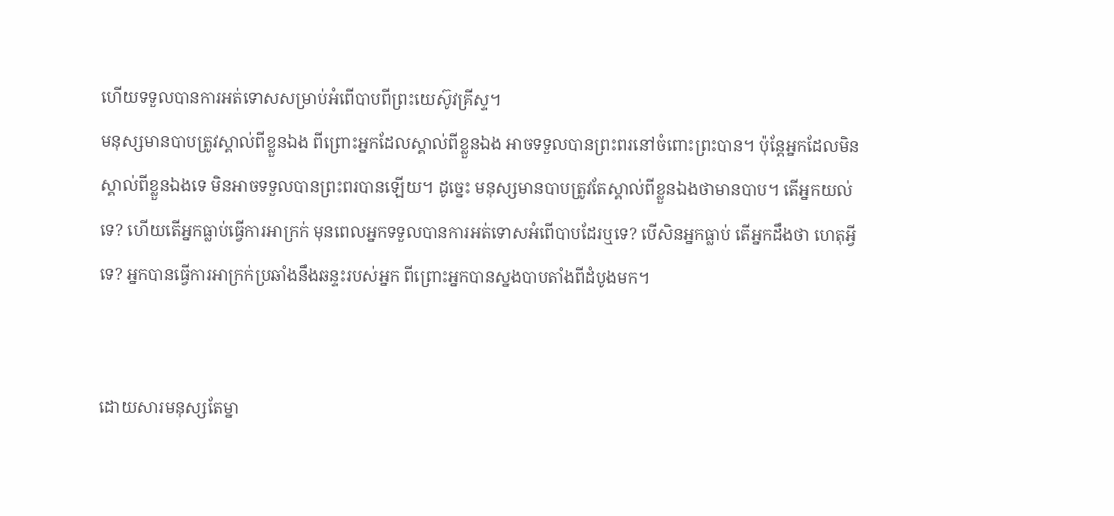ហើយទទួលបានការអត់ទោសសម្រាប់អំពើបាបពីព្រះយេស៊ូវគ្រីស្ទ។
មនុស្សមានបាបត្រូវស្គាល់ពីខ្លួនឯង ពីព្រោះអ្នកដែលស្គាល់ពីខ្លួនឯង អាចទទួលបានព្រះពរនៅចំពោះព្រះបាន។ ប៉ុន្តែអ្នកដែលមិនស្គាល់ពីខ្លួនឯងទេ មិនអាចទទួលបានព្រះពរបានឡើយ។ ដូច្នេះ មនុស្សមានបាបត្រូវតែស្គាល់ពីខ្លួនឯងថាមានបាប។ តើអ្នកយល់ទេ? ហើយតើអ្នកធ្លាប់ធ្វើការអាក្រក់ មុនពេលអ្នកទទួលបានការអត់ទោសអំពើបាបដែរឬទេ? បើសិនអ្នកធ្លាប់ តើអ្នកដឹងថា ហេតុអ្វីទេ? អ្នកបានធ្វើការអាក្រក់ប្រឆាំងនឹងឆន្ទះរបស់អ្នក ពីព្រោះអ្នកបានស្នងបាបតាំងពីដំបូងមក។


ដោយសារមនុស្សតែម្នា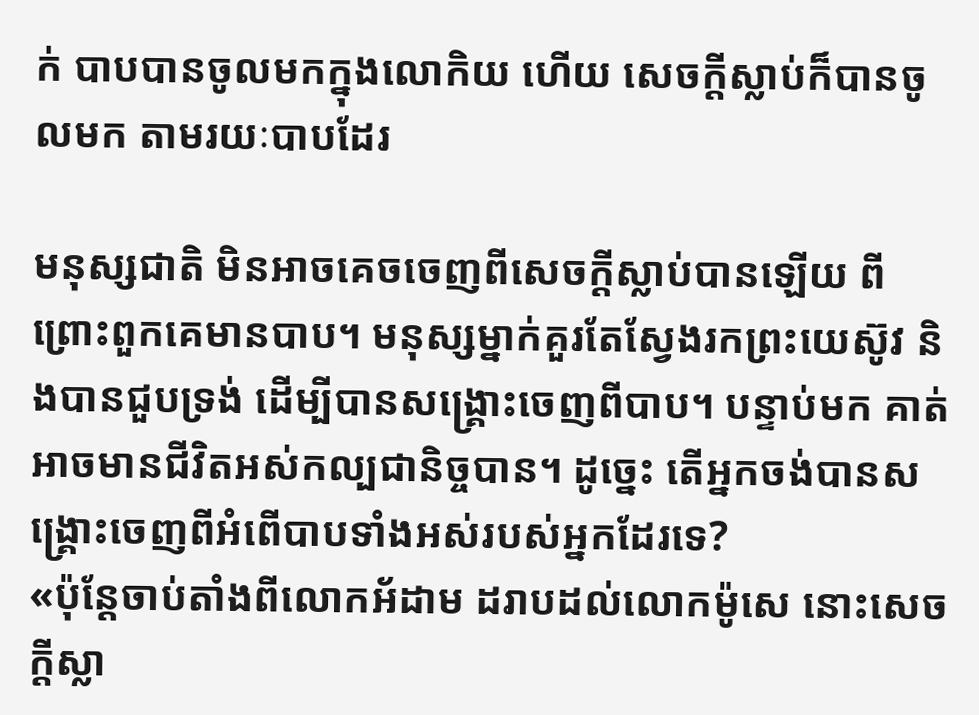ក់ បាបបានចូលមកក្នុងលោកិយ ហើយ សេចក្តីស្លាប់ក៏បានចូលមក តាមរយៈបាបដែរ

មនុស្សជាតិ មិនអាចគេចចេញពីសេចក្តីស្លាប់បានឡើយ ពីព្រោះពួកគេមានបាប។ មនុស្សម្នាក់គួរតែស្វែងរកព្រះយេស៊ូវ និងបានជួបទ្រង់ ដើម្បីបានសង្រ្គោះចេញពីបាប។ បន្ទាប់មក គាត់អាចមានជីវិតអស់កល្បជានិច្ចបាន។ ដូច្នេះ តើអ្នកចង់បានសង្រ្គោះចេញពីអំពើបាបទាំងអស់របស់អ្នកដែរទេ?
«ប៉ុន្តែចាប់តាំងពីលោកអ័ដាម ដរាបដល់លោកម៉ូសេ នោះសេចក្តីស្លា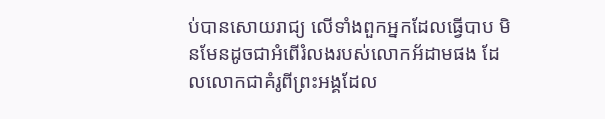ប់បានសោយរាជ្យ លើទាំងពួកអ្នកដែលធ្វើបាប មិនមែនដូចជាអំពើរំលងរបស់លោកអ័ដាមផង ដែលលោកជាគំរូពីព្រះអង្គដែល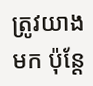ត្រូវយាងមក ប៉ុន្តែ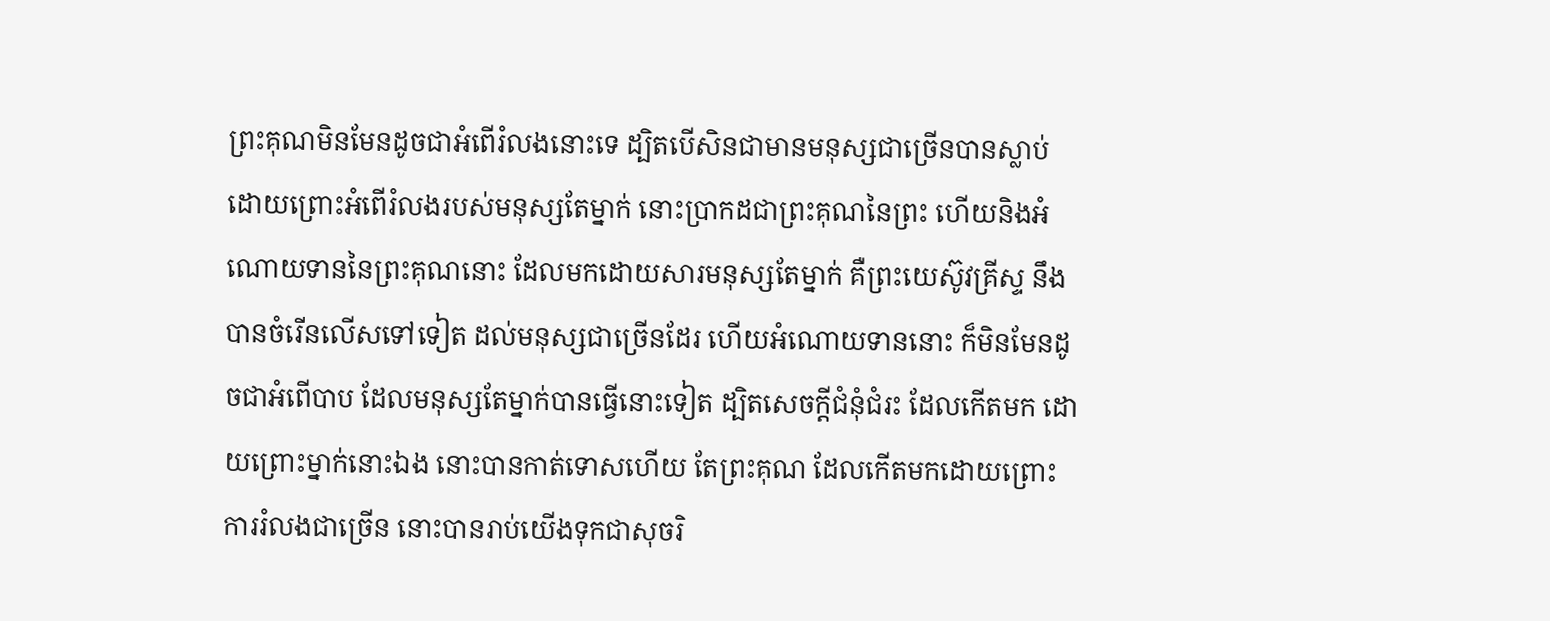ព្រះគុណមិនមែនដូចជាអំពើរំលងនោះទេ ដ្បិតបើសិនជាមានមនុស្សជាច្រើនបានស្លាប់ ដោយព្រោះអំពើរំលងរបស់មនុស្សតែម្នាក់ នោះប្រាកដជាព្រះគុណនៃព្រះ ហើយនិងអំណោយទាននៃព្រះគុណនោះ ដែលមកដោយសារមនុស្សតែម្នាក់ គឺព្រះយេស៊ូវគ្រីស្ទ នឹងបានចំរើនលើសទៅទៀត ដល់មនុស្សជាច្រើនដែរ ហើយអំណោយទាននោះ ក៏មិនមែនដូចជាអំពើបាប ដែលមនុស្សតែម្នាក់បានធ្វើនោះទៀត ដ្បិតសេចក្តីជំនុំជំរះ ដែលកើតមក ដោយព្រោះម្នាក់នោះឯង នោះបានកាត់ទោសហើយ តែព្រះគុណ ដែលកើតមកដោយព្រោះការរំលងជាច្រើន នោះបានរាប់យើងទុកជាសុចរិ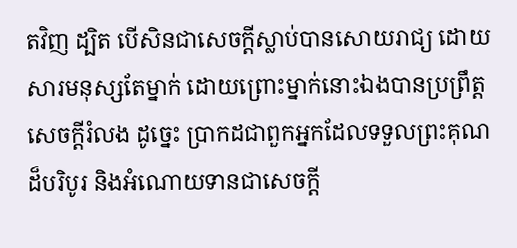តវិញ ដ្បិត បើសិនជាសេចក្តីស្លាប់បានសោយរាជ្យ ដោយសារមនុស្សតែម្នាក់ ដោយព្រោះម្នាក់នោះឯងបានប្រព្រឹត្តសេចក្តីរំលង ដូច្នេះ ប្រាកដជាពួកអ្នកដែលទទួលព្រះគុណដ៏បរិបូរ និងអំណោយទានជាសេចក្តី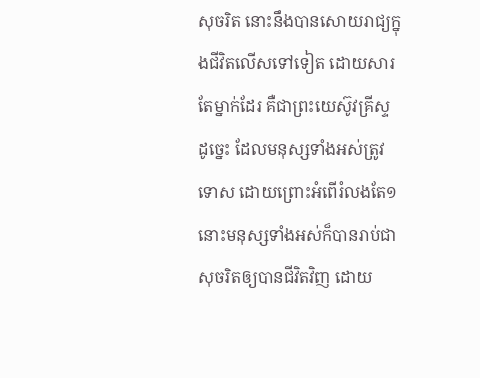សុចរិត នោះនឹងបានសោយរាជ្យក្នុងជីវិតលើសទៅទៀត ដោយសារតែម្នាក់ដែរ គឺជាព្រះយេស៊ូវគ្រីស្ទ ដូច្នេះ ដែលមនុស្សទាំងអស់ត្រូវទោស ដោយព្រោះអំពើរំលងតែ១ នោះមនុស្សទាំងអស់ក៏បានរាប់ជាសុចរិតឲ្យបានជីវិតវិញ ដោយ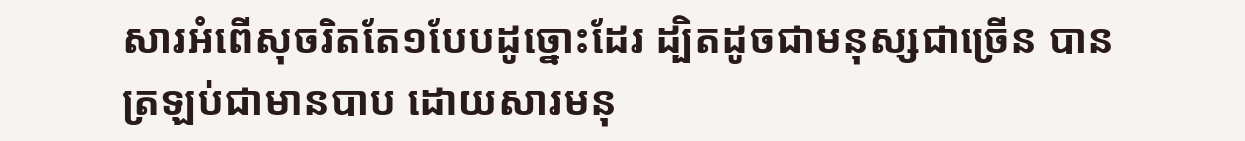សារអំពើសុចរិតតែ១បែបដូច្នោះដែរ ដ្បិតដូចជាមនុស្សជាច្រើន បានត្រឡប់ជាមានបាប ដោយសារមនុ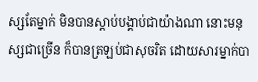ស្សតែម្នាក់ មិនបានស្តាប់បង្គាប់ជាយ៉ាងណា នោះមនុស្សជាច្រើន ក៏បានត្រឡប់ជាសុចរិត ដោយសារម្នាក់បា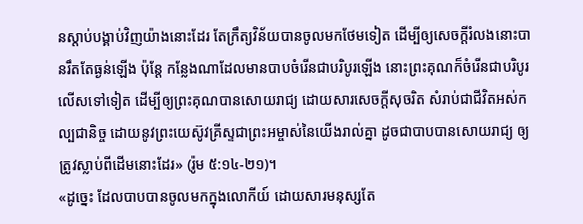នស្តាប់បង្គាប់វិញយ៉ាងនោះដែរ តែក្រឹត្យវិន័យបានចូលមកថែមទៀត ដើម្បីឲ្យសេចក្តីរំលងនោះបានរឹតតែធ្ងន់ឡើង ប៉ុន្តែ កន្លែងណាដែលមានបាបចំរើនជាបរិបូរឡើង នោះព្រះគុណក៏ចំរើនជាបរិបូរលើសទៅទៀត ដើម្បីឲ្យព្រះគុណបានសោយរាជ្យ ដោយសារសេចក្តីសុចរិត សំរាប់ជាជីវិតអស់កល្បជានិច្ច ដោយនូវព្រះយេស៊ូវគ្រីស្ទជាព្រះអម្ចាស់នៃយើងរាល់គ្នា ដូចជាបាបបានសោយរាជ្យ ឲ្យត្រូវស្លាប់ពីដើមនោះដែរ» (រ៉ូម ៥:១៤-២១)។
«ដូច្នេះ ដែលបាបបានចូលមកក្នុងលោកីយ៍ ដោយសារមនុស្សតែ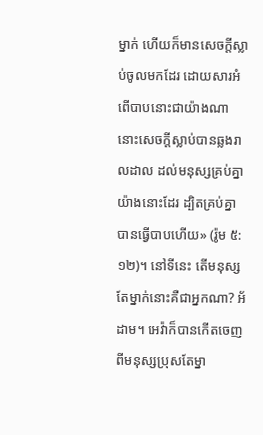ម្នាក់ ហើយក៏មានសេចក្តីស្លាប់ចូលមកដែរ ដោយសារអំពើបាបនោះជាយ៉ាងណា នោះសេចក្តីស្លាប់បានឆ្លងរាលដាល ដល់មនុស្សគ្រប់គ្នាយ៉ាងនោះដែរ ដ្បិតគ្រប់គ្នាបានធ្វើបាបហើយ» (រ៉ូម ៥:១២)។ នៅទីនេះ តើមនុស្សតែម្នាក់នោះគឺជាអ្នកណា? អ័ដាម។ អេវ៉ាក៏បានកើតចេញពីមនុស្សប្រុសតែម្នា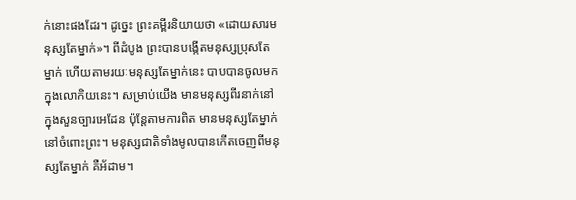ក់នោះផងដែរ។ ដូច្នេះ ព្រះគម្ពីរនិយាយថា «ដោយសារមនុស្សតែម្នាក់»។ ពីដំបូង ព្រះបានបង្កើតមនុស្សប្រុសតែម្នាក់ ហើយតាមរយៈមនុស្សតែម្នាក់នេះ បាបបានចូលមកក្នុងលោកិយនេះ។ សម្រាប់យើង មានមនុស្សពីរនាក់នៅក្នុងសួនច្បារអេដែន ប៉ុន្តែតាមការពិត មានមនុស្សតែម្នាក់នៅចំពោះព្រះ។ មនុស្សជាតិទាំងមូលបានកើតចេញពីមនុស្សតែម្នាក់ គឺអ័ដាម។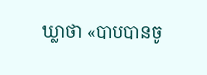ឃ្លាថា «បាបបានចូ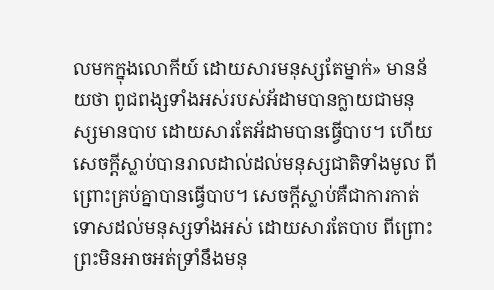លមកក្នុងលោកីយ៍ ដោយសារមនុស្សតែម្នាក់» មានន័យថា ពូជពង្សទាំងអស់របស់អ័ដាមបានក្លាយជាមនុស្សមានបាប ដោយសារតែអ័ដាមបានធ្វើបាប។ ហើយសេចក្តីស្លាប់បានរាលដាល់ដល់មនុស្សជាតិទាំងមូល ពីព្រោះគ្រប់គ្នាបានធ្វើបាប។ សេចក្តីស្លាប់គឺជាការកាត់ទោសដល់មនុស្សទាំងអស់ ដោយសារតែបាប ពីព្រោះព្រះមិនអាចអត់ទ្រាំនឹងមនុ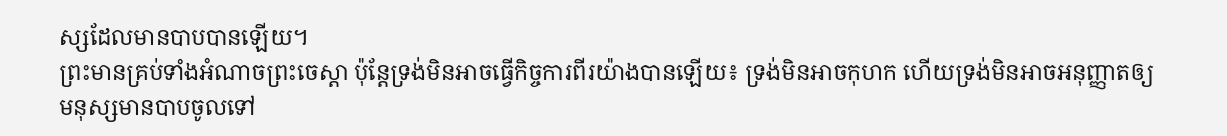ស្សដែលមានបាបបានឡើយ។
ព្រះមានគ្រប់ទាំងអំណាចព្រះចេស្តា ប៉ុន្តែទ្រង់មិនអាចធ្វើកិច្ចការពីរយ៉ាងបានឡើយ៖ ទ្រង់មិនអាចកុហក ហើយទ្រង់មិនអាចអនុញ្ញាតឲ្យមនុស្សមានបាបចូលទៅ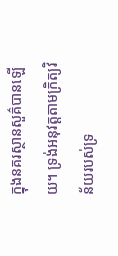ក្នុងនគរស្ថានសួគ៌បានឡើយ។ ទ្រង់អនុវត្តតាមក្រិត្យវិន័យរបស់ទ្រ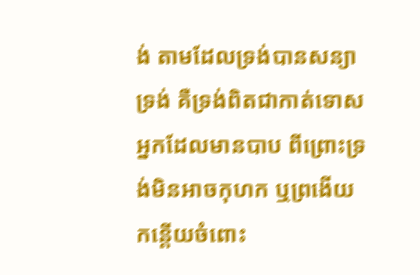ង់ តាមដែលទ្រង់បានសន្យាទ្រង់ គឺទ្រង់ពិតជាកាត់ទោសអ្នកដែលមានបាប ពីព្រោះទ្រង់មិនអាចកុហក ឬព្រងើយកន្តើយចំពោះ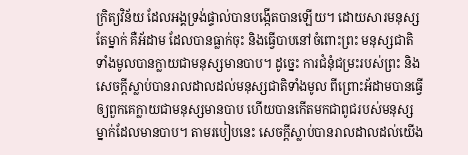ក្រិត្យវិន័យ ដែលអង្គទ្រង់ផ្ទាល់បានបង្កើតបានឡើយ។ ដោយសារមនុស្សតែម្នាក់ គឺអ័ដាម ដែលបានធ្លាក់ចុះ និងធ្វើបាបនៅចំពោះព្រះ មនុស្សជាតិទាំងមូលបានក្លាយជាមនុស្សមានបាប។ ដូច្នេះ ការជំនុំជម្រះរបស់ព្រះ និងសេចក្តីស្លាប់បានរាលដាលដល់មនុស្សជាតិទាំងមូល ពីព្រោះអ័ដាមបានធ្វើឲ្យពួកគេក្លាយជាមនុស្សមានបាប ហើយបានកើតមកជាពូជរបស់មនុស្សម្នាក់ដែលមានបាប។ តាមរបៀបនេះ សេចក្តីស្លាប់បានរាលដាលដល់យើង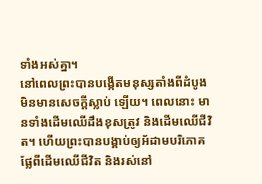ទាំងអស់គ្នា។
នៅពេលព្រះបានបង្កើតមនុស្សតាំងពីដំបូង មិនមានសេចក្តីស្លាប់ ឡើយ។ ពេលនោះ មានទាំងដើមឈើដឹងខុសត្រូវ និងដើមឈើជីវិត។ ហើយព្រះបានបង្គាប់ឲ្យអ័ដាមបរិភោគផ្លែពីដើមឈើជីវិត និងរស់នៅ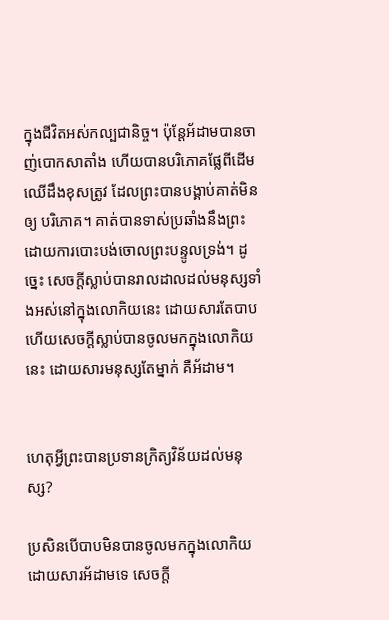ក្នុងជីវិតអស់កល្បជានិច្ច។ ប៉ុន្តែអ័ដាមបានចាញ់បោកសាតាំង ហើយបានបរិភោគផ្លែពីដើមឈើដឹងខុសត្រូវ ដែលព្រះបានបង្គាប់គាត់មិនឲ្យ បរិភោគ។ គាត់បានទាស់ប្រឆាំងនឹងព្រះ ដោយការបោះបង់ចោលព្រះបន្ទូលទ្រង់។ ដូច្នេះ សេចក្តីស្លាប់បានរាលដាលដល់មនុស្សទាំងអស់នៅក្នុងលោកិយនេះ ដោយសារតែបាប ហើយសេចក្តីស្លាប់បានចូលមកក្នុងលោកិយនេះ ដោយសារមនុស្សតែម្នាក់ គឺអ័ដាម។


ហេតុអ្វីព្រះបានប្រទានក្រិត្យវិន័យដល់មនុស្ស?

ប្រសិនបើបាបមិនបានចូលមកក្នុងលោកិយ ដោយសារអ័ដាមទេ សេចក្តី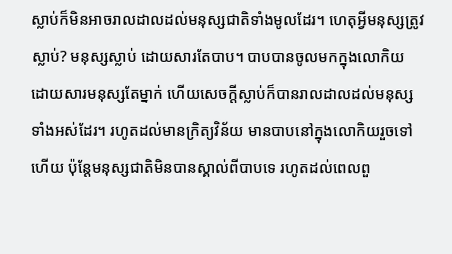ស្លាប់ក៏មិនអាចរាលដាលដល់មនុស្សជាតិទាំងមូលដែរ។ ហេតុអ្វីមនុស្សត្រូវស្លាប់? មនុស្សស្លាប់ ដោយសារតែបាប។ បាបបានចូលមកក្នុងលោកិយ ដោយសារមនុស្សតែម្នាក់ ហើយសេចក្តីស្លាប់ក៏បានរាលដាលដល់មនុស្សទាំងអស់ដែរ។ រហូតដល់មានក្រិត្យវិន័យ មានបាបនៅក្នុងលោកិយរួចទៅហើយ ប៉ុន្តែមនុស្សជាតិមិនបានស្គាល់ពីបាបទេ រហូតដល់ពេលពួ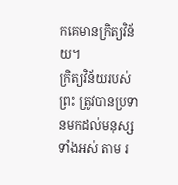កគេមានក្រិត្យវិន័យ។
ក្រិត្យវិន័យរបស់ព្រះ ត្រូវបានប្រទានមកដល់មនុស្សទាំងអស់ តាម រ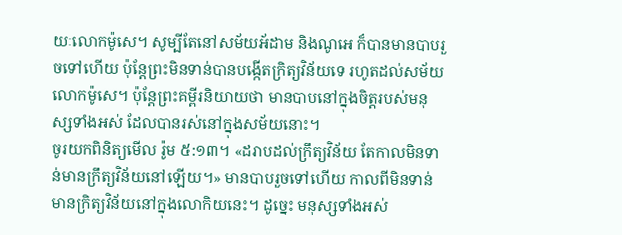យៈលោកម៉ូសេ។ សូម្បីតែនៅសម័យអ័ដាម និងណូអេ ក៏បានមានបាបរួចទៅហើយ ប៉ុន្តែព្រះមិនទាន់បានបង្កើតក្រិត្យវិន័យទេ រហូតដល់សម័យលោកម៉ូសេ។ ប៉ុន្តែព្រះគម្ពីរនិយាយថា មានបាបនៅក្នុងចិត្តរបស់មនុស្សទាំងអស់ ដែលបានរស់នៅក្នុងសម័យនោះ។
ចូរយកពិនិត្យមើល រ៉ូម ៥:១៣។ «ដរាបដល់ក្រឹត្យវិន័យ តែកាលមិនទាន់មានក្រឹត្យវិន័យនៅឡើយ។» មានបាបរួចទៅហើយ កាលពីមិនទាន់មានក្រិត្យវិន័យនៅក្នុងលោកិយនេះ។ ដូច្នេះ មនុស្សទាំងអស់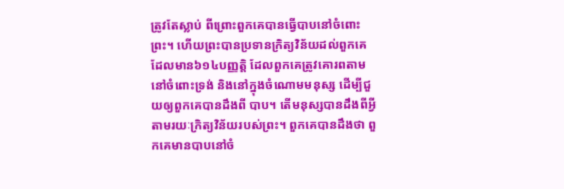ត្រូវតែស្លាប់ ពីព្រោះពួកគេបានធ្វើបាបនៅចំពោះព្រះ។ ហើយព្រះបានប្រទានក្រិត្យវិន័យដល់ពួកគេ ដែលមាន៦១៤បញ្ញត្តិ ដែលពួកគេត្រូវគោរពតាមនៅចំពោះទ្រង់ និងនៅក្នុងចំណោមមនុស្ស ដើម្បីជួយឲ្យពួកគេបានដឹងពី បាប។ តើមនុស្សបានដឹងពីអ្វី តាមរយៈក្រិត្យវិន័យរបស់ព្រះ។ ពួកគេបានដឹងថា ពួកគេមានបាបនៅចំ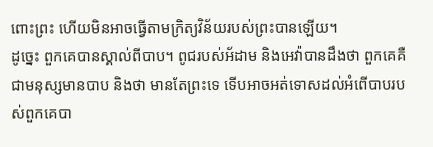ពោះព្រះ ហើយមិនអាចធ្វើតាមក្រិត្យវិន័យរបស់ព្រះបានឡើយ។
ដូច្នេះ ពួកគេបានស្គាល់ពីបាប។ ពូជរបស់អ័ដាម និងអេវ៉ាបានដឹងថា ពួកគេគឺជាមនុស្សមានបាប និងថា មានតែព្រះទេ ទើបអាចអត់ទោសដល់អំពើបាបរបស់ពួកគេបា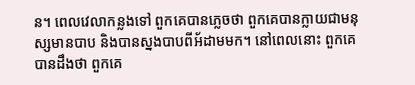ន។ ពេលវេលាកន្លងទៅ ពួកគេបានភ្លេចថា ពួកគេបានក្លាយជាមនុស្សមានបាប និងបានស្នងបាបពីអ័ដាមមក។ នៅពេលនោះ ពួកគេបានដឹងថា ពួកគេ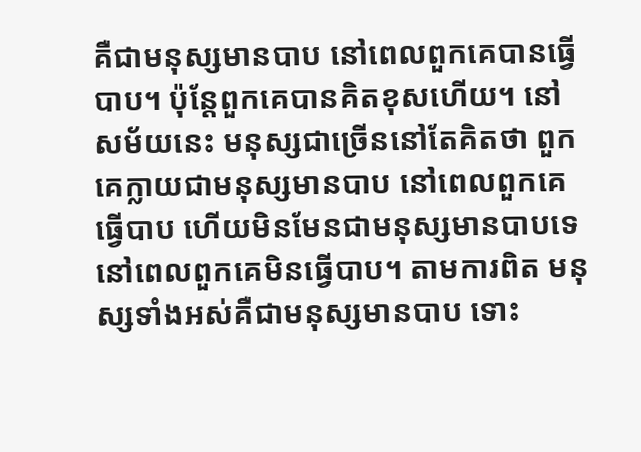គឺជាមនុស្សមានបាប នៅពេលពួកគេបានធ្វើបាប។ ប៉ុន្តែពួកគេបានគិតខុសហើយ។ នៅសម័យនេះ មនុស្សជាច្រើននៅតែគិតថា ពួកគេក្លាយជាមនុស្សមានបាប នៅពេលពួកគេធ្វើបាប ហើយមិនមែនជាមនុស្សមានបាបទេ នៅពេលពួកគេមិនធ្វើបាប។ តាមការពិត មនុស្សទាំងអស់គឺជាមនុស្សមានបាប ទោះ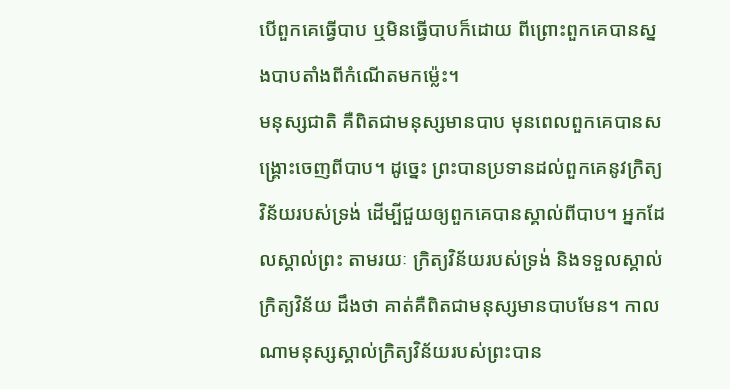បើពួកគេធ្វើបាប ឬមិនធ្វើបាបក៏ដោយ ពីព្រោះពួកគេបានស្នងបាបតាំងពីកំណើតមកម៉្លេះ។
មនុស្សជាតិ គឺពិតជាមនុស្សមានបាប មុនពេលពួកគេបានសង្រ្គោះចេញពីបាប។ ដូច្នេះ ព្រះបានប្រទានដល់ពួកគេនូវក្រិត្យវិន័យរបស់ទ្រង់ ដើម្បីជួយឲ្យពួកគេបានស្គាល់ពីបាប។ អ្នកដែលស្គាល់ព្រះ តាមរយៈ ក្រិត្យវិន័យរបស់ទ្រង់ និងទទួលស្គាល់ក្រិត្យវិន័យ ដឹងថា គាត់គឺពិតជាមនុស្សមានបាបមែន។ កាលណាមនុស្សស្គាល់ក្រិត្យវិន័យរបស់ព្រះបាន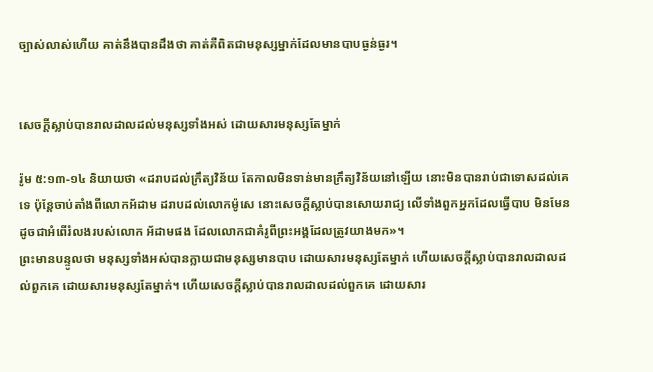ច្បាស់លាស់ហើយ គាត់នឹងបានដឹងថា គាត់គឺពិតជាមនុស្សម្នាក់ដែលមានបាបធ្ងន់ធ្ងរ។


សេចក្តីស្លាប់បានរាលដាលដល់មនុស្សទាំងអស់ ដោយសារមនុស្សតែម្នាក់

រ៉ូម ៥:១៣-១៤ និយាយថា «ដរាបដល់ក្រឹត្យវិន័យ តែកាលមិនទាន់មានក្រឹត្យវិន័យនៅឡើយ នោះមិនបានរាប់ជាទោសដល់គេទេ ប៉ុន្តែចាប់តាំងពីលោកអ័ដាម ដរាបដល់លោកម៉ូសេ នោះសេចក្តីស្លាប់បានសោយរាជ្យ លើទាំងពួកអ្នកដែលធ្វើបាប មិនមែនដូចជាអំពើរំលងរបស់លោក អ័ដាមផង ដែលលោកជាគំរូពីព្រះអង្គដែលត្រូវយាងមក»។
ព្រះមានបន្ទូលថា មនុស្សទាំងអស់បានក្លាយជាមនុស្សមានបាប ដោយសារមនុស្សតែម្នាក់ ហើយសេចក្តីស្លាប់បានរាលដាលដល់ពួកគេ ដោយសារមនុស្សតែម្នាក់។ ហើយសេចក្តីស្លាប់បានរាលដាលដល់ពួកគេ ដោយសារ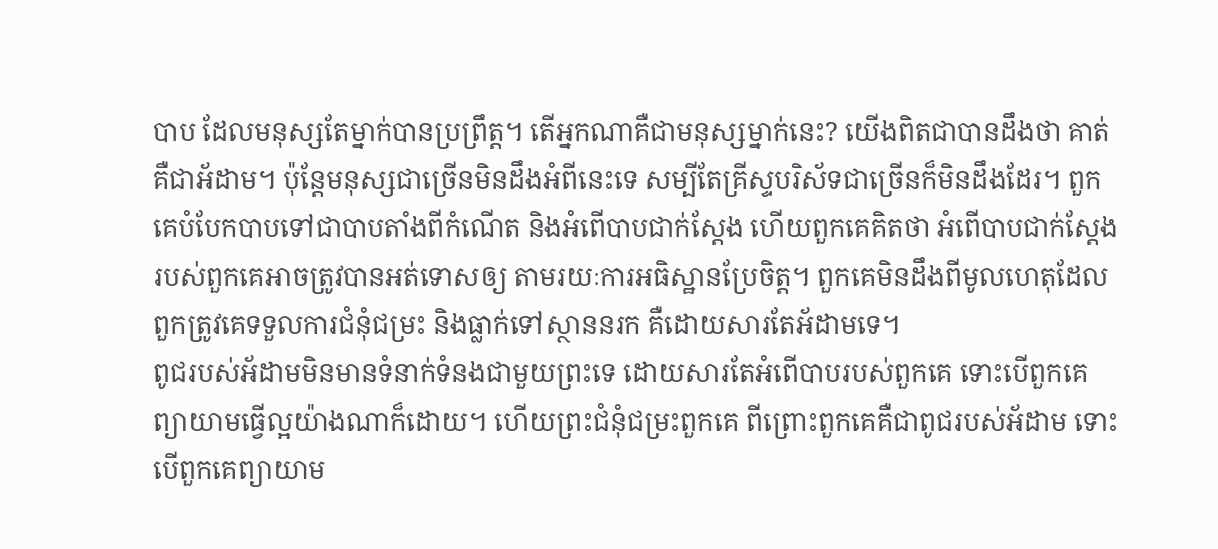បាប ដែលមនុស្សតែម្នាក់បានប្រព្រឹត្ត។ តើអ្នកណាគឺជាមនុស្សម្នាក់នេះ? យើងពិតជាបានដឹងថា គាត់គឺជាអ័ដាម។ ប៉ុន្តែមនុស្សជាច្រើនមិនដឹងអំពីនេះទេ សម្បីតែគ្រីស្ទបរិស័ទជាច្រើនក៏មិនដឹងដែរ។ ពួកគេបំបែកបាបទៅជាបាបតាំងពីកំណើត និងអំពើបាបជាក់ស្តែង ហើយពួកគេគិតថា អំពើបាបជាក់ស្តែងរបស់ពួកគេអាចត្រូវបានអត់ទោសឲ្យ តាមរយៈការអធិស្ឋានប្រែចិត្ត។ ពួកគេមិនដឹងពីមូលហេតុដែលពួកត្រូវគេទទួលការជំនុំជម្រះ និងធ្លាក់ទៅស្ថាននរក គឺដោយសារតែអ័ដាមទេ។
ពូជរបស់អ័ដាមមិនមានទំនាក់ទំនងជាមួយព្រះទេ ដោយសារតែអំពើបាបរបស់ពួកគេ ទោះបើពួកគេព្យាយាមធ្វើល្អយ៉ាងណាក៏ដោយ។ ហើយព្រះជំនុំជម្រះពួកគេ ពីព្រោះពួកគេគឺជាពូជរបស់អ័ដាម ទោះបើពួកគេព្យាយាម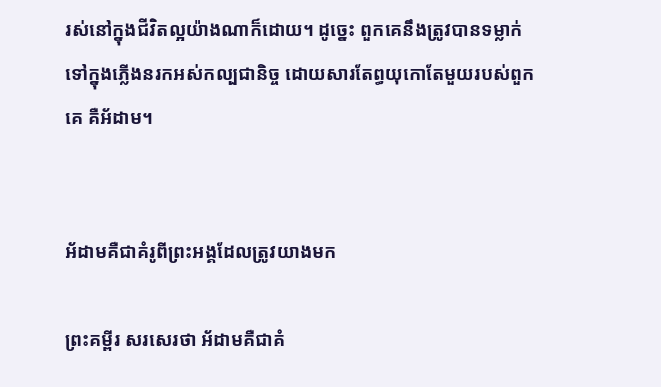រស់នៅក្នុងជីវិតល្អយ៉ាងណាក៏ដោយ។ ដូច្នេះ ពួកគេនឹងត្រូវបានទម្លាក់ទៅក្នុងភ្លើងនរកអស់កល្បជានិច្ច ដោយសារតែព្ធយុកោតែមួយរបស់ពួកគេ គឺអ័ដាម។


អ័ដាមគឺជាគំរូពីព្រះអង្គដែលត្រូវយាងមក

ព្រះគម្ពីរ សរសេរថា អ័ដាមគឺជាគំ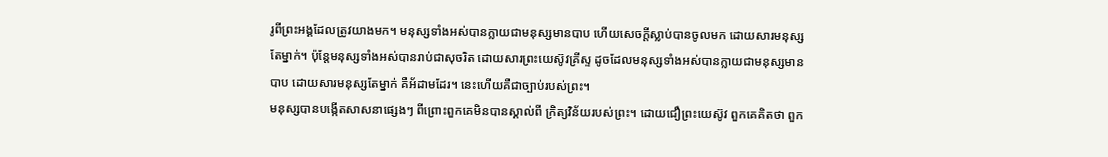រូពីព្រះអង្គដែលត្រូវយាងមក។ មនុស្សទាំងអស់បានក្លាយជាមនុស្សមានបាប ហើយសេចក្តីស្លាប់បានចូលមក ដោយសារមនុស្សតែម្នាក់។ ប៉ុន្តែមនុស្សទាំងអស់បានរាប់ជាសុចរិត ដោយសារព្រះយេស៊ូវគ្រីស្ទ ដូចដែលមនុស្សទាំងអស់បានក្លាយជាមនុស្សមានបាប ដោយសារមនុស្សតែម្នាក់ គឺអ័ដាមដែរ។ នេះហើយគឺជាច្បាប់របស់ព្រះ។
មនុស្សបានបង្កើតសាសនាផ្សេងៗ ពីព្រោះពួកគេមិនបានស្គាល់ពី ក្រិត្យវិន័យរបស់ព្រះ។ ដោយជឿព្រះយេស៊ូវ ពួកគេគិតថា ពួក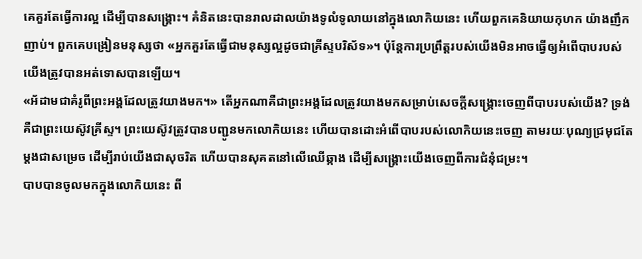គេគួរតែធ្វើការល្អ ដើម្បីបានសង្រ្គោះ។ គំនិតនេះបានរាលដាលយ៉ាងទូលំទូលាយនៅក្នុងលោកិយនេះ ហើយពួកគេនិយាយកុហក យ៉ាងញឹកញាប់។ ពួកគេបង្រៀនមនុស្សថា «អ្នកគួរតែធ្វើជាមនុស្សល្អដូចជាគ្រីស្ទបរិស័ទ»។ ប៉ុន្តែការប្រព្រឹត្តរបស់យើងមិនអាចធ្វើឲ្យអំពើបាបរបស់យើងត្រូវបានអត់ទោសបានឡើយ។
«អ័ដាមជាគំរូពីព្រះអង្គដែលត្រូវយាងមក។» តើអ្នកណាគឺជាព្រះអង្គដែលត្រូវយាងមកសម្រាប់សេចក្តីសង្រ្គោះចេញពីបាបរបស់យើង? ទ្រង់គឺជាព្រះយេស៊ូវគ្រីស្ទ។ ព្រះយេស៊ូវត្រូវបានបញ្ជូនមកលោកិយនេះ ហើយបានដោះអំពើបាបរបស់លោកិយនេះចេញ តាមរយៈបុណ្យជ្រមុជតែម្តងជាសម្រេច ដើម្បីរាប់យើងជាសុចរិត ហើយបានសុគតនៅលើឈើឆ្កាង ដើម្បីសង្រ្គោះយើងចេញពីការជំនុំជម្រះ។
បាបបានចូលមកក្នុងលោកិយនេះ ពី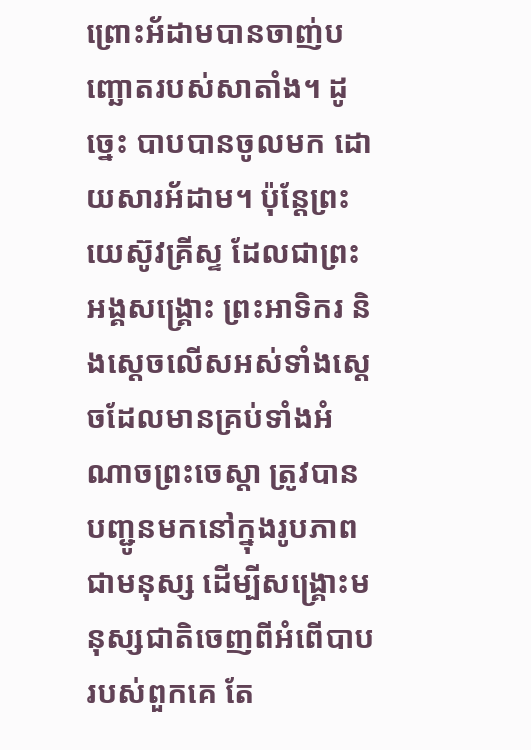ព្រោះអ័ដាមបានចាញ់បញ្ឆោតរបស់សាតាំង។ ដូច្នេះ បាបបានចូលមក ដោយសារអ័ដាម។ ប៉ុន្តែព្រះយេស៊ូវគ្រីស្ទ ដែលជាព្រះអង្គសង្រ្គោះ ព្រះអាទិករ និងស្តេចលើសអស់ទាំងស្តេចដែលមានគ្រប់ទាំងអំណាចព្រះចេស្តា ត្រូវបានបញ្ជូនមកនៅក្នុងរូបភាពជាមនុស្ស ដើម្បីសង្រ្គោះមនុស្សជាតិចេញពីអំពើបាបរបស់ពួកគេ តែ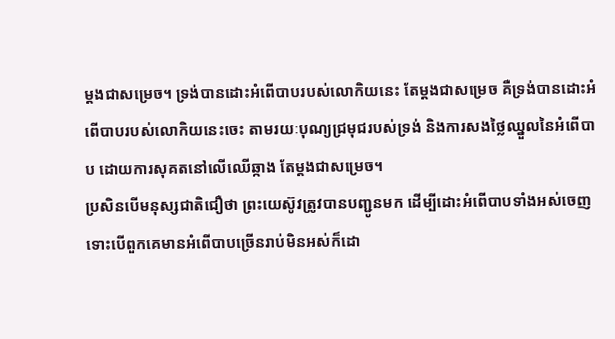ម្តងជាសម្រេច។ ទ្រង់បានដោះអំពើបាបរបស់លោកិយនេះ តែម្តងជាសម្រេច គឺទ្រង់បានដោះអំពើបាបរបស់លោកិយនេះចេះ តាមរយៈបុណ្យជ្រមុជរបស់ទ្រង់ និងការសងថ្លៃឈ្នួលនៃអំពើបាប ដោយការសុគតនៅលើឈើឆ្កាង តែម្តងជាសម្រេច។
ប្រសិនបើមនុស្សជាតិជឿថា ព្រះយេស៊ូវត្រូវបានបញ្ជូនមក ដើម្បីដោះអំពើបាបទាំងអស់ចេញ ទោះបើពួកគេមានអំពើបាបច្រើនរាប់មិនអស់ក៏ដោ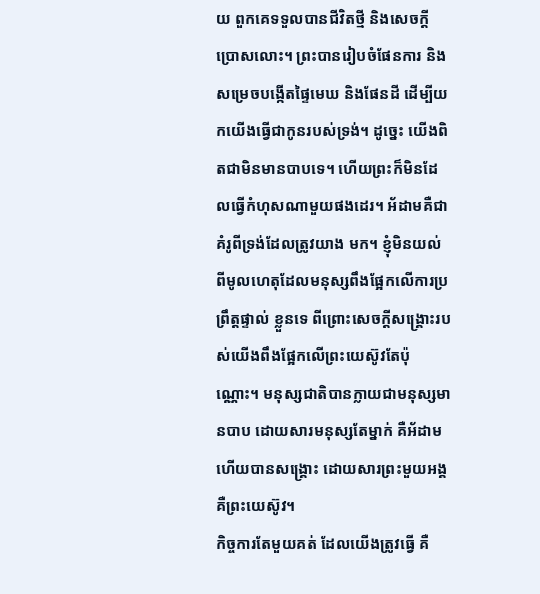យ ពួកគេទទួលបានជីវិតថ្មី និងសេចក្តីប្រោសលោះ។ ព្រះបានរៀបចំផែនការ និងសម្រេចបង្កើតផ្ទៃមេឃ និងផែនដី ដើម្បីយកយើងធ្វើជាកូនរបស់ទ្រង់។ ដូច្នេះ យើងពិតជាមិនមានបាបទេ។ ហើយព្រះក៏មិនដែលធ្វើកំហុសណាមួយផងដេរ។ អ័ដាមគឺជាគំរូពីទ្រង់ដែលត្រូវយាង មក។ ខ្ញុំមិនយល់ពីមូលហេតុដែលមនុស្សពឹងផ្អែកលើការប្រព្រឹត្តផ្ទាល់ ខ្លួនទេ ពីព្រោះសេចក្តីសង្រ្គោះរបស់យើងពឹងផ្អែកលើព្រះយេស៊ូវតែប៉ុណ្ណោះ។ មនុស្សជាតិបានក្លាយជាមនុស្សមានបាប ដោយសារមនុស្សតែម្នាក់ គឺអ័ដាម ហើយបានសង្រ្គោះ ដោយសារព្រះមួយអង្គ គឺព្រះយេស៊ូវ។
កិច្ចការតែមួយគត់ ដែលយើងត្រូវធ្វើ គឺ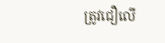ត្រូវជឿលើ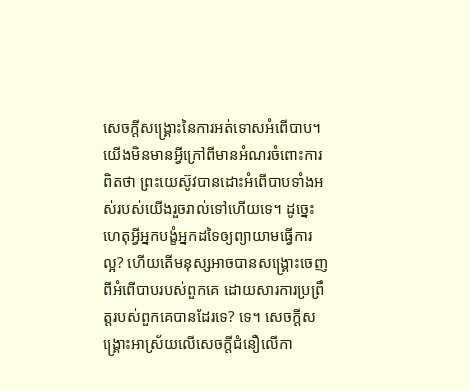សេចក្តីសង្រ្គោះនៃការអត់ទោសអំពើបាប។ យើងមិនមានអ្វីក្រៅពីមានអំណរចំពោះការពិតថា ព្រះយេស៊ូវបានដោះអំពើបាបទាំងអស់របស់យើងរួចរាល់ទៅហើយទេ។ ដូច្នេះ ហេតុអ្វីអ្នកបង្ខំអ្នកដទៃឲ្យព្យាយាមធ្វើការល្អ? ហើយតើមនុស្សអាចបានសង្រ្គោះចេញពីអំពើបាបរបស់ពួកគេ ដោយសារការប្រព្រឹត្តរបស់ពួកគេបានដែរទេ? ទេ។ សេចក្តីសង្រ្គោះអាស្រ័យលើសេចក្តីជំនឿលើកា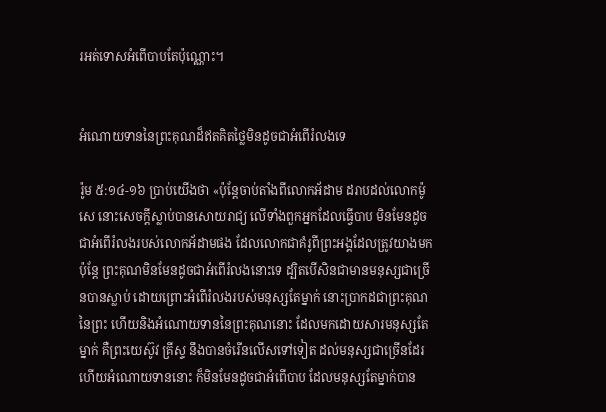រអត់ទោសអំពើបាបតែប៉ុណ្ណោះ។


អំណោយទាននៃព្រះគុណដ៏ឥតគិតថ្លៃមិនដូចជាអំពើរំលងទេ

រ៉ូម ៥:១៤-១៦ ប្រាប់យើងថា «ប៉ុន្តែចាប់តាំងពីលោកអ័ដាម ដរាបដល់លោកម៉ូសេ នោះសេចក្តីស្លាប់បានសោយរាជ្យ លើទាំងពួកអ្នកដែលធ្វើបាប មិនមែនដូចជាអំពើរំលងរបស់លោកអ័ដាមផង ដែលលោកជាគំរូពីព្រះអង្គដែលត្រូវយាងមក ប៉ុន្តែ ព្រះគុណមិនមែនដូចជាអំពើរំលងនោះទេ ដ្បិតបើសិនជាមានមនុស្សជាច្រើនបានស្លាប់ ដោយព្រោះអំពើរំលងរបស់មនុស្សតែម្នាក់ នោះប្រាកដជាព្រះគុណនៃព្រះ ហើយនិងអំណោយទាននៃព្រះគុណនោះ ដែលមកដោយសារមនុស្សតែម្នាក់ គឺព្រះយេស៊ូវ គ្រីស្ទ នឹងបានចំរើនលើសទៅទៀត ដល់មនុស្សជាច្រើនដែរ ហើយអំណោយទាននោះ ក៏មិនមែនដូចជាអំពើបាប ដែលមនុស្សតែម្នាក់បាន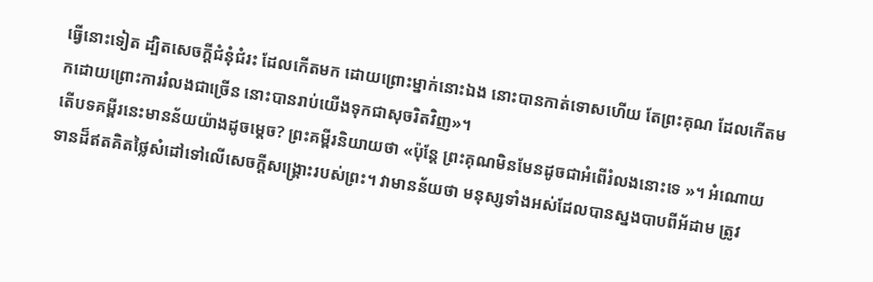ធ្វើនោះទៀត ដ្បិតសេចក្តីជំនុំជំរះ ដែលកើតមក ដោយព្រោះម្នាក់នោះឯង នោះបានកាត់ទោសហើយ តែព្រះគុណ ដែលកើតមកដោយព្រោះការរំលងជាច្រើន នោះបានរាប់យើងទុកជាសុចរិតវិញ»។
តើបទគម្ពីរនេះមានន័យយ៉ាងដូចម្តេច? ព្រះគម្ពីរនិយាយថា «ប៉ុន្តែ ព្រះគុណមិនមែនដូចជាអំពើរំលងនោះទេ »។ អំណោយទានដ៏ឥតគិតថ្លៃសំដៅទៅលើសេចក្តីសង្រ្គោះរបស់ព្រះ។ វាមានន័យថា មនុស្សទាំងអស់ដែលបានស្នងបាបពីអ័ដាម ត្រូវ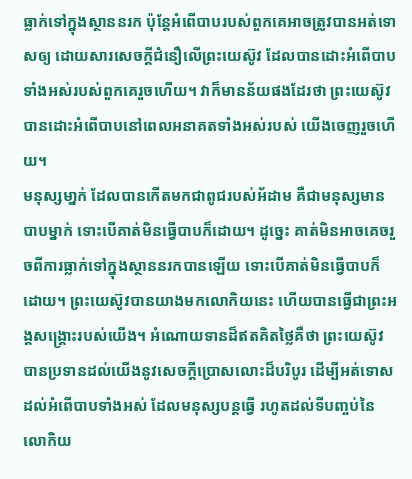ធ្លាក់ទៅក្នុងស្ថាននរក ប៉ុន្តែអំពើបាបរបស់ពួកគេអាចត្រូវបានអត់ទោសឲ្យ ដោយសារសេចក្តីជំនឿលើព្រះយេស៊ូវ ដែលបានដោះអំពើបាបទាំងអស់របស់ពួកគេរួចហើយ។ វាក៏មានន័យផងដែរថា ព្រះយេស៊ូវបានដោះអំពើបាបនៅពេលអនាគតទាំងអស់របស់ យើងចេញរួចហើយ។
មនុស្សមា្នក់ ដែលបានកើតមកជាពូជរបស់អ័ដាម គឺជាមនុស្សមានបាបម្នាក់ ទោះបើគាត់មិនធ្វើបាបក៏ដោយ។ ដូច្នេះ គាត់មិនអាចគេចរួចពីការធ្លាក់ទៅក្នុងស្ថាននរកបានឡើយ ទោះបើគាត់មិនធ្វើបាបក៏ដោយ។ ព្រះយេស៊ូវបានយាងមកលោកិយនេះ ហើយបានធ្វើជាព្រះអង្គសង្រ្គោះរបស់យើង។ អំណោយទានដ៏ឥតគិតថ្លៃគឺថា ព្រះយេស៊ូវបានប្រទានដល់យើងនូវសេចក្តីប្រោសលោះដ៏បរិបូរ ដើម្បីអត់ទោសដល់អំពើបាបទាំងអស់ ដែលមនុស្សបន្តធ្វើ រហូតដល់ទីបញ្ចប់នៃលោកិយ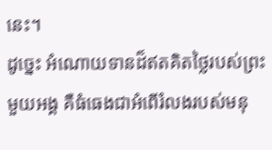នេះ។
ដូច្នេះ អំណោយទានដ៏ឥតគិតថ្លៃរបស់ព្រះមួយអង្គ គឺធំធេងជាអំពើរំលងរបស់មនុ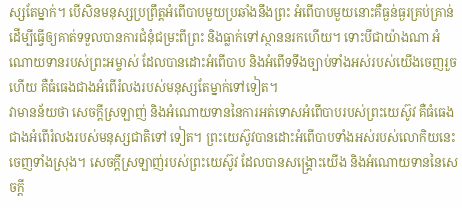ស្សតែម្នាក់។ បើសិនមនុស្សប្រព្រឹត្តអំពើបាបមួយប្រឆាំងនឹងព្រះ អំពើបាបមួយនោះគឺធ្ងន់ធ្ងរគ្រប់គ្រាន់ ដើម្បីធ្វើឲ្យគាត់ទទួលបានការជំនុំជម្រះពីព្រះ និងធ្លាក់ទៅស្ថាននរកហើយ។ ទោះបីជាយ៉ាងណា អំណោយទានរបស់ព្រះអម្ចាស់ ដែលបានដោះអំពើបាប និងអំពើទទឹងច្បាប់ទាំងអស់របស់យើងចេញរួចហើយ គឺធំធេងជាងអំពើរំលងរបស់មនុស្សតែម្នាក់ទៅទៀត។
វាមានន័យថា សេចក្តីស្រឡាញ់ និងអំណោយទាននៃការអត់ទោសអំពើបាបរបស់ព្រះយេស៊ូវ គឺធំធេងជាងអំពើរំលងរបស់មនុស្សជាតិទៅ ទៀត។ ព្រះយេស៊ូវបានដោះអំពើបាបទាំងអស់របស់លោកិយនេះចេញទាំងស្រុង។ សេចក្តីស្រឡាញ់របស់ព្រះយេស៊ូវ ដែលបានសង្រ្គោះយើង និងអំណោយទាននៃសេចក្តី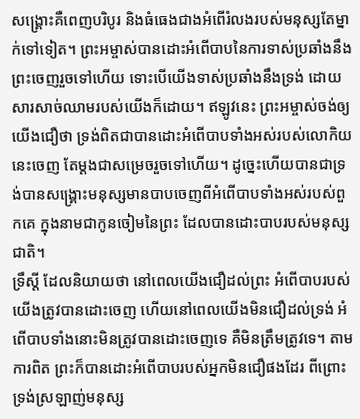សង្រ្គោះគឺពេញបរិបូរ និងធំធេងជាងអំពើរំលងរបស់មនុស្សតែម្នាក់ទៅទៀត។ ព្រះអម្ចាស់បានដោះអំពើបាបនៃការទាស់ប្រឆាំងនឹងព្រះចេញរួចទៅហើយ ទោះបើយើងទាស់ប្រឆាំងនឹងទ្រង់ ដោយសារសាច់ឈាមរបស់យើងក៏ដោយ។ ឥឡូវនេះ ព្រះអម្ចាស់ចង់ឲ្យយើងជឿថា ទ្រង់ពិតជាបានដោះអំពើបាបទាំងអស់របស់លោកិយនេះចេញ តែម្តងជាសម្រេចរួចទៅហើយ។ ដូច្នេះហើយបានជាទ្រង់បានសង្រ្គោះមនុស្សមានបាបចេញពីអំពើបាបទាំងអស់របស់ពួកគេ ក្នុងនាមជាកូនចៀមនៃព្រះ ដែលបានដោះបាបរបស់មនុស្សជាតិ។
ទ្រឹស្តី ដែលនិយាយថា នៅពេលយើងជឿដល់ព្រះ អំពើបាបរបស់យើងត្រូវបានដោះចេញ ហើយនៅពេលយើងមិនជឿដល់ទ្រង់ អំពើបាបទាំងនោះមិនត្រូវបានដោះចេញទេ គឺមិនត្រឹមត្រូវទេ។ តាមការពិត ព្រះក៏បានដោះអំពើបាបរបស់អ្នកមិនជឿផងដែរ ពីព្រោះទ្រង់ស្រឡាញ់មនុស្ស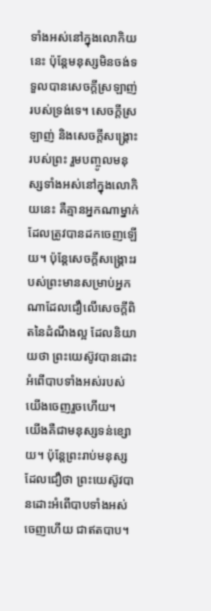ទាំងអស់នៅក្នុងលោកិយនេះ ប៉ុន្តែមនុស្សមិនចង់ទទួលបានសេចក្តីស្រឡាញ់របស់ទ្រង់ទេ។ សេចក្តីស្រឡាញ់ និងសេចក្តីសង្រ្គោះរបស់ព្រះ រួមបញ្ចូលមនុស្សទាំងអស់នៅក្នុងលោកិយនេះ គឺគ្មានអ្នកណាម្នាក់ដែលត្រូវបានដកចេញឡើយ។ ប៉ុន្តែសេចក្តីសង្រ្គោះរបស់ព្រះមានសម្រាប់អ្នកណាដែលជឿលើសេចក្តីពិតនៃដំណឹងល្អ ដែលនិយាយថា ព្រះយេស៊ូវបានដោះអំពើបាបទាំងអស់របស់យើងចេញរួចហើយ។
យើងគឺជាមនុស្សទន់ខ្សោយ។ ប៉ុន្តែព្រះរាប់មនុស្សដែលជឿថា ព្រះយេស៊ូវបានដោះអំពើបាបទាំងអស់ចេញហើយ ជាឥតបាប។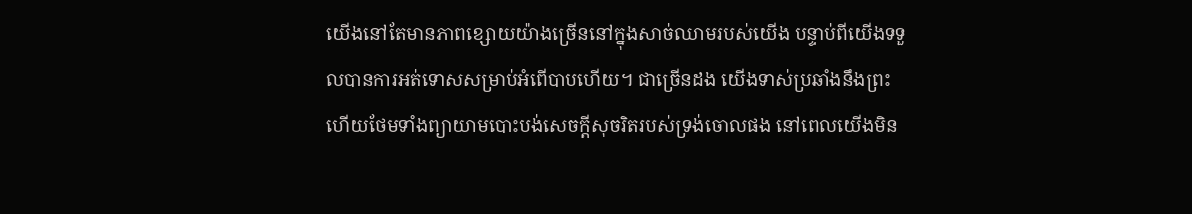យើងនៅតែមានភាពខ្សោយយ៉ាងច្រើននៅក្នុងសាច់ឈាមរបស់យើង បន្ទាប់ពីយើងទទួលបានការអត់ទោសសម្រាប់អំពើបាបហើយ។ ជាច្រើនដង យើងទាស់ប្រឆាំងនឹងព្រះ ហើយថែមទាំងព្យាយាមបោះបង់សេចក្តីសុចរិតរបស់ទ្រង់ចោលផង នៅពេលយើងមិន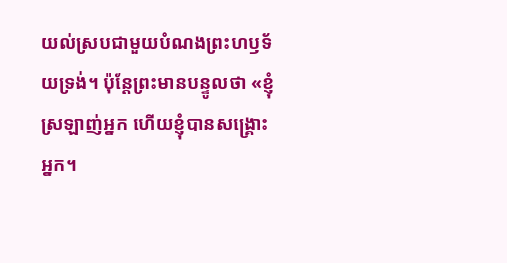យល់ស្របជាមួយបំណងព្រះហឫទ័យទ្រង់។ ប៉ុន្តែព្រះមានបន្ទូលថា «ខ្ញុំស្រឡាញ់អ្នក ហើយខ្ញុំបានសង្រ្គោះអ្នក។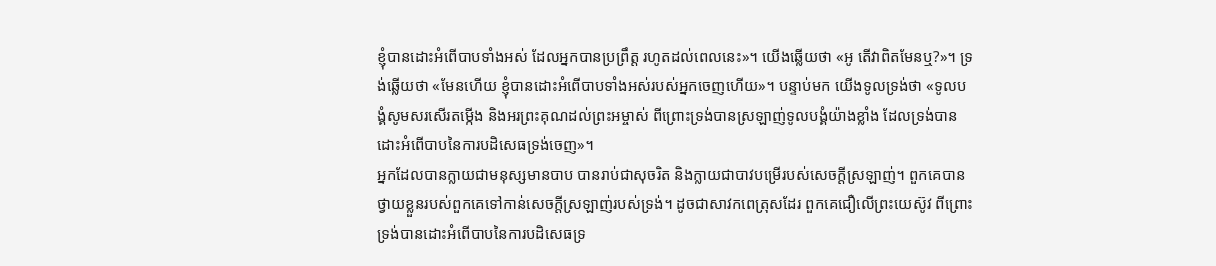ខ្ញុំបានដោះអំពើបាបទាំងអស់ ដែលអ្នកបានប្រព្រឹត្ត រហូតដល់ពេលនេះ»។ យើងឆ្លើយថា «អូ តើវាពិតមែនឬ?»។ ទ្រង់ឆ្លើយថា «មែនហើយ ខ្ញុំបានដោះអំពើបាបទាំងអស់របស់អ្នកចេញហើយ»។ បន្ទាប់មក យើងទូលទ្រង់ថា «ទូលបង្គំសូមសរសើរតម្កើង និងអរព្រះគុណដល់ព្រះអម្ចាស់ ពីព្រោះទ្រង់បានស្រឡាញ់ទូលបង្គំយ៉ាងខ្លាំង ដែលទ្រង់បានដោះអំពើបាបនៃការបដិសេធទ្រង់ចេញ»។
អ្នកដែលបានក្លាយជាមនុស្សមានបាប បានរាប់ជាសុចរិត និងក្លាយជាបាវបម្រើរបស់សេចក្តីស្រឡាញ់។ ពួកគេបានថ្វាយខ្លួនរបស់ពួកគេទៅកាន់សេចក្តីស្រឡាញ់របស់ទ្រង់។ ដូចជាសាវកពេត្រុសដែរ ពួកគេជឿលើព្រះយេស៊ូវ ពីព្រោះទ្រង់បានដោះអំពើបាបនៃការបដិសេធទ្រ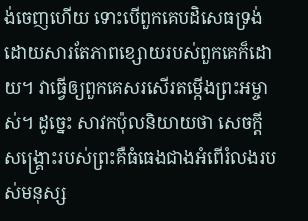ង់ចេញហើយ ទោះបើពួកគេបដិសេធទ្រង់ ដោយសារតែភាពខ្សោយរបស់ពួកគេក៏ដោយ។ វាធ្វើឲ្យពួកគេសរសើរតម្កើងព្រះអម្ចាស់។ ដូច្នេះ សាវកប៉ុលនិយាយថា សេចក្តីសង្រ្គោះរបស់ព្រះគឺធំធេងជាងអំពើរំលងរបស់មនុស្ស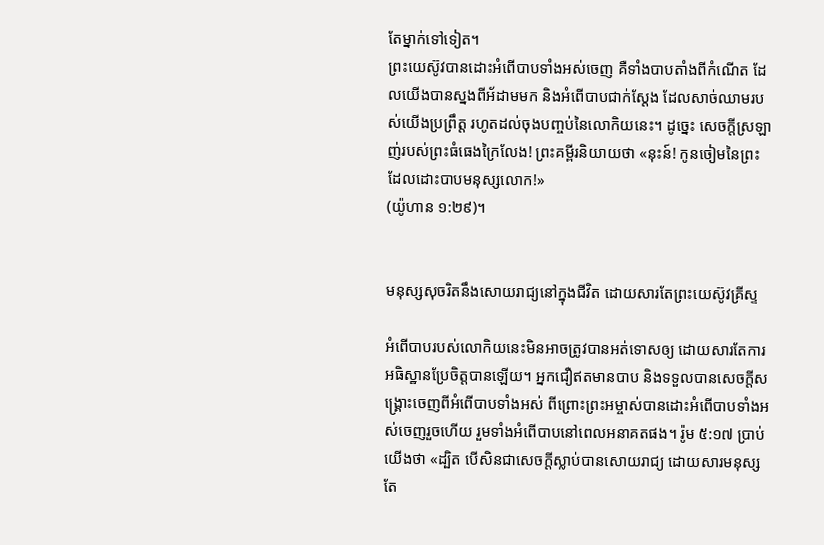តែម្នាក់ទៅទៀត។
ព្រះយេស៊ូវបានដោះអំពើបាបទាំងអស់ចេញ គឺទាំងបាបតាំងពីកំណើត ដែលយើងបានស្នងពីអ័ដាមមក និងអំពើបាបជាក់ស្តែង ដែលសាច់ឈាមរបស់យើងប្រព្រឹត្ត រហូតដល់ចុងបញ្ចប់នៃលោកិយនេះ។ ដូច្នេះ សេចក្តីស្រឡាញ់របស់ព្រះធំធេងក្រៃលែង! ព្រះគម្ពីរនិយាយថា «នុះន៍! កូនចៀមនៃព្រះ ដែលដោះបាបមនុស្សលោក!»
(យ៉ូហាន ១:២៩)។


មនុស្សសុចរិតនឹងសោយរាជ្យនៅក្នុងជីវិត ដោយសារតែព្រះយេស៊ូវគ្រីស្ទ

អំពើបាបរបស់លោកិយនេះមិនអាចត្រូវបានអត់ទោសឲ្យ ដោយសារតែការអធិស្ឋានប្រែចិត្តបានឡើយ។ អ្នកជឿឥតមានបាប និងទទួលបានសេចក្តីសង្រ្គោះចេញពីអំពើបាបទាំងអស់ ពីព្រោះព្រះអម្ចាស់បានដោះអំពើបាបទាំងអស់ចេញរួចហើយ រួមទាំងអំពើបាបនៅពេលអនាគតផង។ រ៉ូម ៥:១៧ ប្រាប់យើងថា «ដ្បិត បើសិនជាសេចក្តីស្លាប់បានសោយរាជ្យ ដោយសារមនុស្សតែ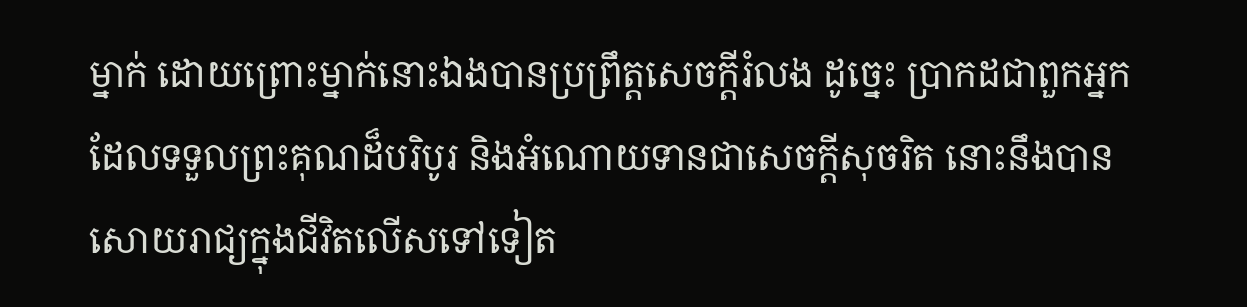ម្នាក់ ដោយព្រោះម្នាក់នោះឯងបានប្រព្រឹត្តសេចក្តីរំលង ដូច្នេះ ប្រាកដជាពួកអ្នកដែលទទួលព្រះគុណដ៏បរិបូរ និងអំណោយទានជាសេចក្តីសុចរិត នោះនឹងបានសោយរាជ្យក្នុងជីវិតលើសទៅទៀត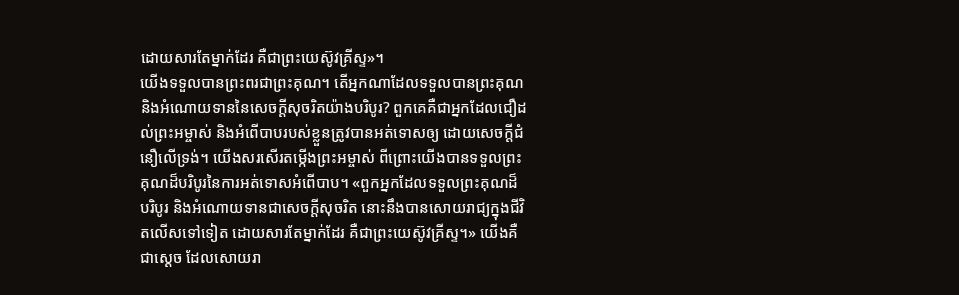ដោយសារតែម្នាក់ដែរ គឺជាព្រះយេស៊ូវគ្រីស្ទ»។
យើងទទួលបានព្រះពរជាព្រះគុណ។ តើអ្នកណាដែលទទួលបានព្រះគុណ និងអំណោយទាននៃសេចក្តីសុចរិតយ៉ាងបរិបូរ? ពួកគេគឺជាអ្នកដែលជឿដល់ព្រះអម្ចាស់ និងអំពើបាបរបស់ខ្លួនត្រូវបានអត់ទោសឲ្យ ដោយសេចក្តីជំនឿលើទ្រង់។ យើងសរសើរតម្កើងព្រះអម្ចាស់ ពីព្រោះយើងបានទទួលព្រះគុណដ៏បរិបូរនៃការអត់ទោសអំពើបាប។ «ពួកអ្នកដែលទទួលព្រះគុណដ៏បរិបូរ និងអំណោយទានជាសេចក្តីសុចរិត នោះនឹងបានសោយរាជ្យក្នុងជីវិតលើសទៅទៀត ដោយសារតែម្នាក់ដែរ គឺជាព្រះយេស៊ូវគ្រីស្ទ។» យើងគឺជាស្តេច ដែលសោយរា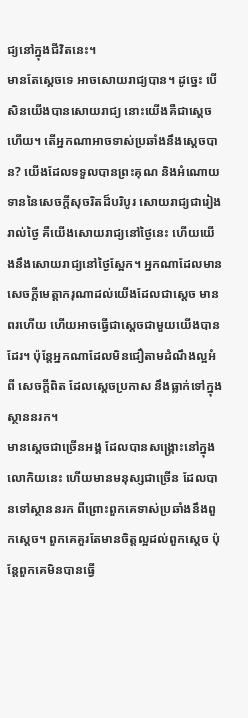ជ្យនៅក្នុងជីវិតនេះ។
មានតែស្តេចទេ អាចសោយរាជ្យបាន។ ដូច្នេះ បើសិនយើងបានសោយរាជ្យ នោះយើងគឺជាស្តេចហើយ។ តើអ្នកណាអាចទាស់ប្រឆាំងនឹងស្តេចបាន? យើងដែលទទួលបានព្រះគុណ និងអំណោយទាននៃសេចក្តីសុចរិតដ៏បរិបូរ សោយរាជ្យជារៀងរាល់ថ្ងៃ គឺយើងសោយរាជ្យនៅថ្ងៃនេះ ហើយយើងនឹងសោយរាជ្យនៅថ្ងៃស្អែក។ អ្នកណាដែលមានសេចក្តីមេត្តាករុណាដល់យើងដែលជាស្តេច មានពរហើយ ហើយអាចធ្វើជាស្តេចជាមួយយើងបានដែរ។ ប៉ុន្តែអ្នកណាដែលមិនជឿតាមដំណឹងល្អអំពី សេចក្តីពិត ដែលស្តេចប្រកាស នឹងធ្លាក់ទៅក្នុងស្ថាននរក។
មានស្តេចជាច្រើនអង្គ ដែលបានសង្រ្គោះនៅក្នុងលោកិយនេះ ហើយមានមនុស្សជាច្រើន ដែលបានទៅស្ថាននរក ពីព្រោះពួកគេទាស់ប្រឆាំងនឹងពួកស្តេច។ ពួកគេគួរតែមានចិត្តល្អដល់ពួកស្តេច ប៉ុន្តែពួកគេមិនបានធ្វើ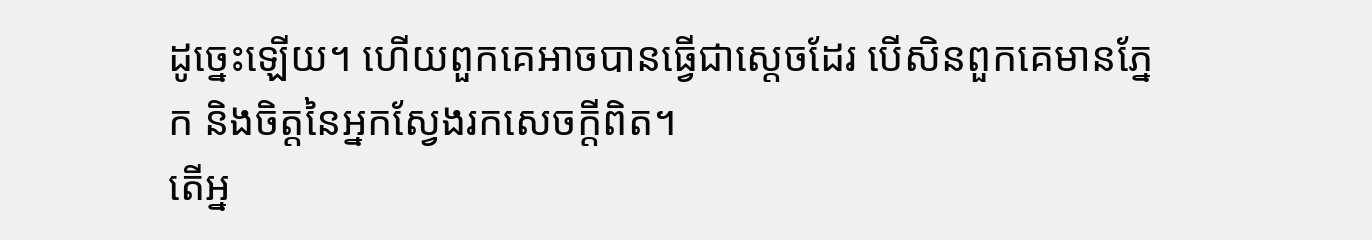ដូច្នេះឡើយ។ ហើយពួកគេអាចបានធ្វើជាស្តេចដែរ បើសិនពួកគេមានភ្នែក និងចិត្តនៃអ្នកស្វែងរកសេចក្តីពិត។
តើអ្ន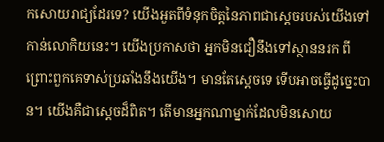កសោយរាជ្យដែរទេ? យើងអួតពីទំនុកចិត្តនៃភាពជាស្តេចរបស់យើងទៅកាន់លោកិយនេះ។ យើងប្រកាសថា អ្នកមិនជឿនឹងទៅស្ថាននរក ពីព្រោះពួកគេទាស់ប្រឆាំងនឹងយើង។ មានតែស្តេចទេ ទើបអាចធ្វើដូច្នេះបាន។ យើងគឺជាស្តេចដ៏ពិត។ តើមានអ្នកណាម្នាក់ដែលមិនសោយ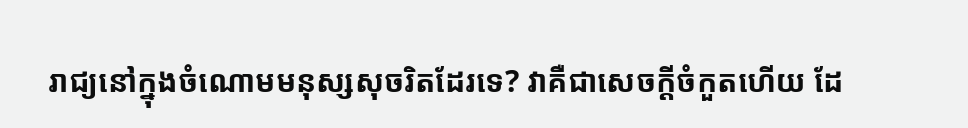រាជ្យនៅក្នុងចំណោមមនុស្សសុចរិតដែរទេ? វាគឺជាសេចក្តីចំកួតហើយ ដែ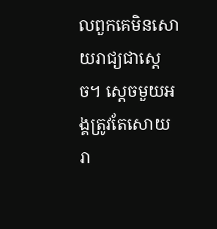លពួកគេមិនសោយរាជ្យជាស្តេច។ ស្តេចមួយអង្គត្រូវតែសោយរា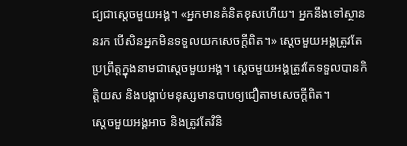ជ្យជាស្តេចមួយអង្គ។ «អ្នកមានគំនិតខុសហើយ។ អ្នកនឹងទៅស្ថាននរក បើសិនអ្នកមិនទទួលយកសេចក្តីពិត។» ស្តេចមួយអង្គត្រូវតែប្រព្រឹត្តក្នុងនាមជាស្តេចមួយអង្គ។ ស្តេចមួយអង្គត្រូវតែទទួលបានកិត្តិយស និងបង្គាប់មនុស្សមានបាបឲ្យជឿតាមសេចក្តីពិត។
ស្តេចមួយអង្គអាច និងត្រូវតែវិនិ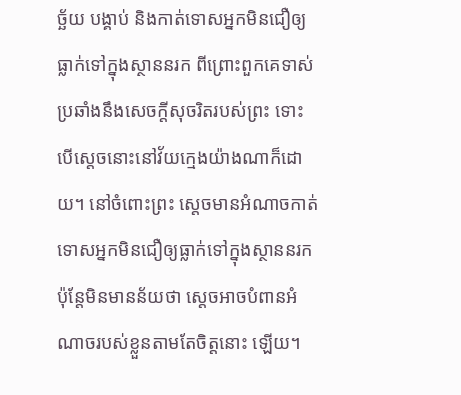ច្ឆ័យ បង្គាប់ និងកាត់ទោសអ្នកមិនជឿឲ្យធ្លាក់ទៅក្នុងស្ថាននរក ពីព្រោះពួកគេទាស់ប្រឆាំងនឹងសេចក្តីសុចរិតរបស់ព្រះ ទោះបើស្តេចនោះនៅវ័យក្មេងយ៉ាងណាក៏ដោយ។ នៅចំពោះព្រះ ស្តេចមានអំណាចកាត់ទោសអ្នកមិនជឿឲ្យធ្លាក់ទៅក្នុងស្ថាននរក ប៉ុន្តែមិនមានន័យថា ស្តេចអាចបំពានអំណាចរបស់ខ្លួនតាមតែចិត្តនោះ ឡើយ។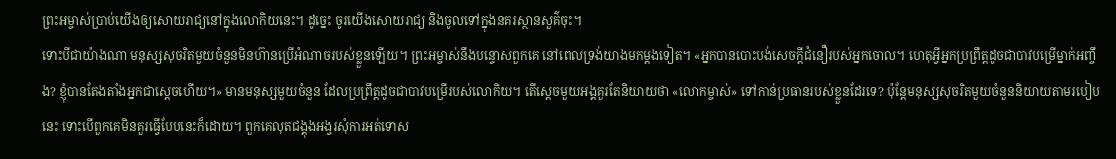ព្រះអម្ចាស់ប្រាប់យើងឲ្យសោយរាជ្យនៅក្នុងលោកិយនេះ។ ដូច្នេះ ចូរយើងសោយរាជ្យ និងចូលទៅក្នុងនគរស្ថានសួគ៌ចុះ។
ទោះបីជាយ៉ាងណា មនុស្សសុចរិតមួយចំនួនមិនហ៊ានប្រើអំណាចរបស់ខ្លួនឡើយ។ ព្រះអម្ចាស់នឹងបន្ទោសពួកគេ នៅពេលទ្រង់យាងមកម្តងទៀត។ «អ្នកបានបោះបង់សេចក្តីជំនឿរបស់អ្នកចោល។ ហេតុអ្វីអ្នកប្រព្រឹត្តដូចជាបាវបម្រើម្នាក់អញ្ចឹង? ខ្ញុំបានតែងតាំងអ្នកជាស្តេចហើយ។» មានមនុស្សមួយចំនួន ដែលប្រព្រឹត្តដូចជាបាវបម្រើរបស់លោកិយ។ តើស្តេចមួយអង្គគួរតែនិយាយថា «លោកម្ចាស់» ទៅកាន់ប្រធានរបស់ខ្លួនដែរទេ? ប៉ុន្តែមនុស្សសុចរិតមួយចំនួននិយាយតាមរបៀបនេះ ទោះបើពួកគេមិនគួរធ្វើបែបនេះក៏ដោយ។ ពួកគេលុតជង្គុងអង្វរសុំការអត់ទោស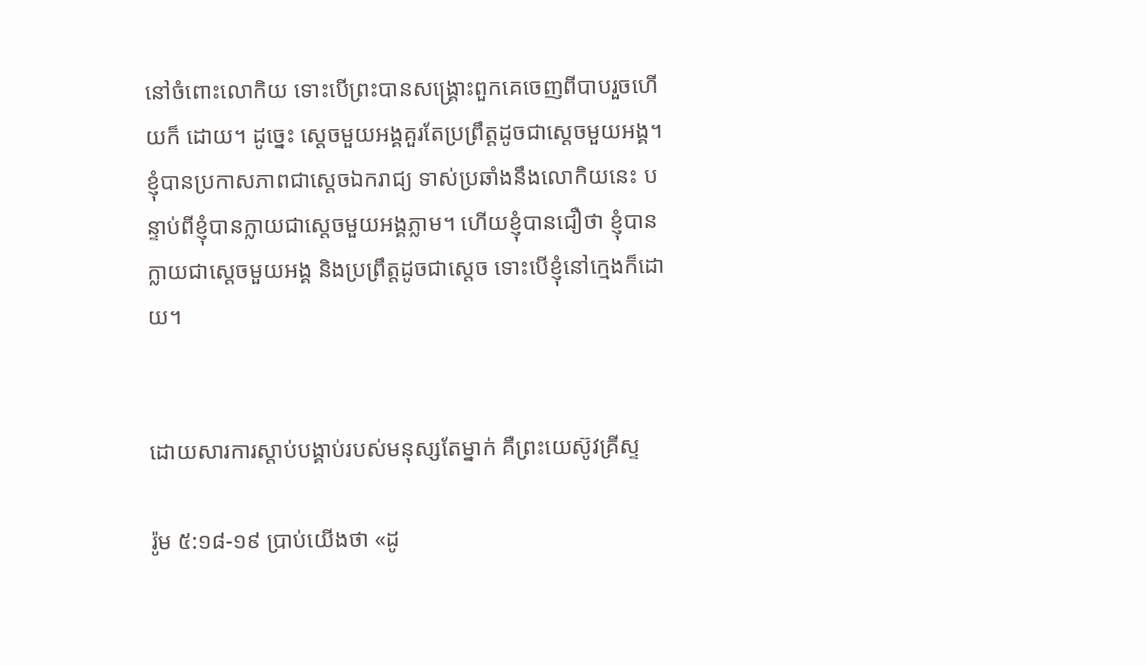នៅចំពោះលោកិយ ទោះបើព្រះបានសង្រ្គោះពួកគេចេញពីបាបរួចហើយក៏ ដោយ។ ដូច្នេះ ស្តេចមួយអង្គគួរតែប្រព្រឹត្តដូចជាស្តេចមួយអង្គ។
ខ្ញុំបានប្រកាសភាពជាស្តេចឯករាជ្យ ទាស់ប្រឆាំងនឹងលោកិយនេះ បន្ទាប់ពីខ្ញុំបានក្លាយជាស្តេចមួយអង្គភ្លាម។ ហើយខ្ញុំបានជឿថា ខ្ញុំបានក្លាយជាស្តេចមួយអង្គ និងប្រព្រឹត្តដូចជាស្តេច ទោះបើខ្ញុំនៅក្មេងក៏ដោយ។


ដោយសារការស្តាប់បង្គាប់របស់មនុស្សតែម្នាក់ គឺព្រះយេស៊ូវគ្រីស្ទ

រ៉ូម ៥:១៨-១៩ ប្រាប់យើងថា «ដូ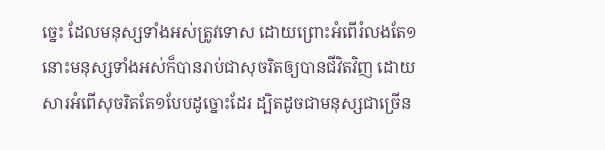ច្នេះ ដែលមនុស្សទាំងអស់ត្រូវទោស ដោយព្រោះអំពើរំលងតែ១ នោះមនុស្សទាំងអស់ក៏បានរាប់ជាសុចរិតឲ្យបានជីវិតវិញ ដោយសារអំពើសុចរិតតែ១បែបដូច្នោះដែរ ដ្បិតដូចជាមនុស្សជាច្រើន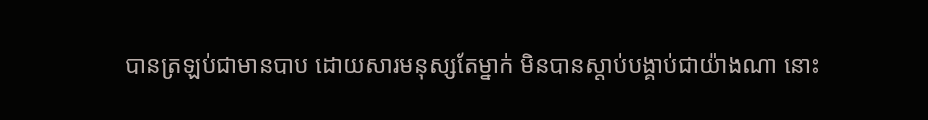បានត្រឡប់ជាមានបាប ដោយសារមនុស្សតែម្នាក់ មិនបានស្តាប់បង្គាប់ជាយ៉ាងណា នោះ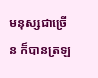មនុស្សជាច្រើន ក៏បានត្រឡ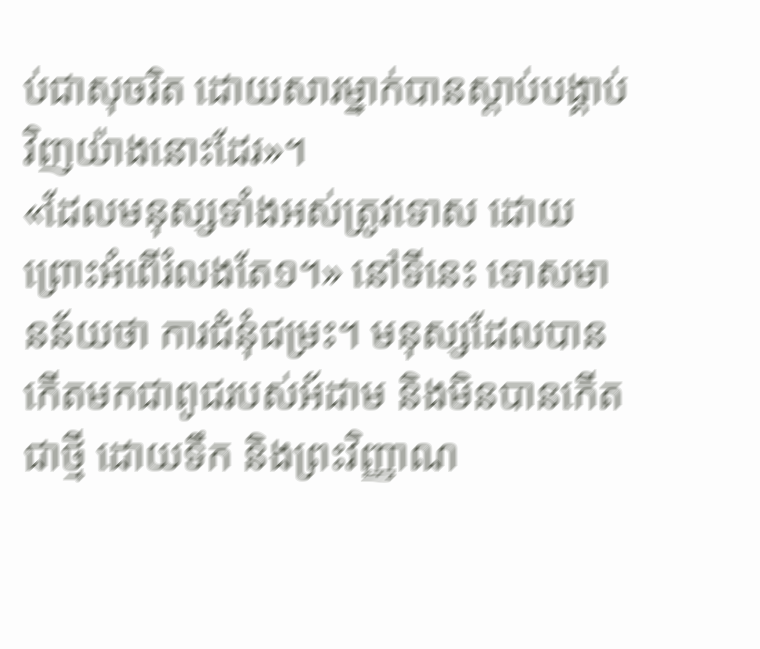ប់ជាសុចរិត ដោយសារម្នាក់បានស្តាប់បង្គាប់វិញយ៉ាងនោះដែរ»។
«ដែលមនុស្សទាំងអស់ត្រូវទោស ដោយព្រោះអំពើរំលងតែ១។» នៅទីនេះ ទោសមានន័យថា ការជំនុំជម្រះ។ មនុស្សដែលបានកើតមកជាពូជរបស់អ័ដាម និងមិនបានកើតជាថ្មី ដោយទឹក និងព្រះវិញ្ញាណ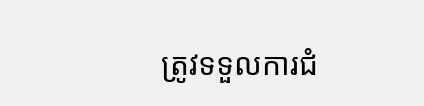ត្រូវទទួលការជំ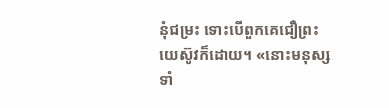នុំជម្រះ ទោះបើពួកគេជឿព្រះយេស៊ូវក៏ដោយ។ «នោះមនុស្សទាំ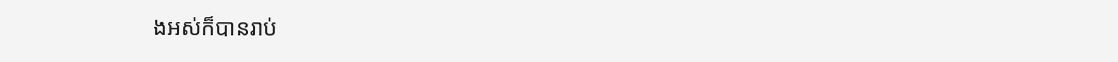ងអស់ក៏បានរាប់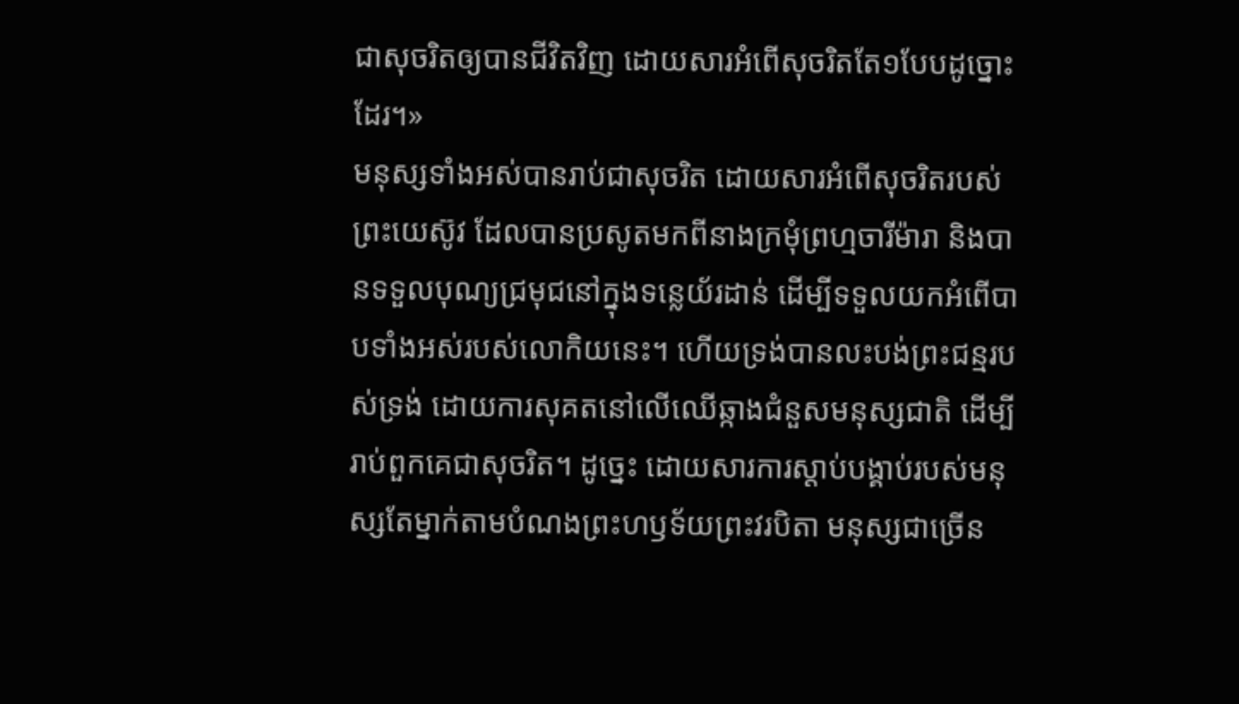ជាសុចរិតឲ្យបានជីវិតវិញ ដោយសារអំពើសុចរិតតែ១បែបដូច្នោះដែរ។»
មនុស្សទាំងអស់បានរាប់ជាសុចរិត ដោយសារអំពើសុចរិតរបស់ព្រះយេស៊ូវ ដែលបានប្រសូតមកពីនាងក្រមុំព្រហ្មចារីម៉ារា និងបានទទួលបុណ្យជ្រមុជនៅក្នុងទន្លេយ័រដាន់ ដើម្បីទទួលយកអំពើបាបទាំងអស់របស់លោកិយនេះ។ ហើយទ្រង់បានលះបង់ព្រះជន្មរបស់ទ្រង់ ដោយការសុគតនៅលើឈើឆ្កាងជំនួសមនុស្សជាតិ ដើម្បីរាប់ពួកគេជាសុចរិត។ ដូច្នេះ ដោយសារការស្តាប់បង្គាប់របស់មនុស្សតែម្នាក់តាមបំណងព្រះហឫទ័យព្រះវរបិតា មនុស្សជាច្រើន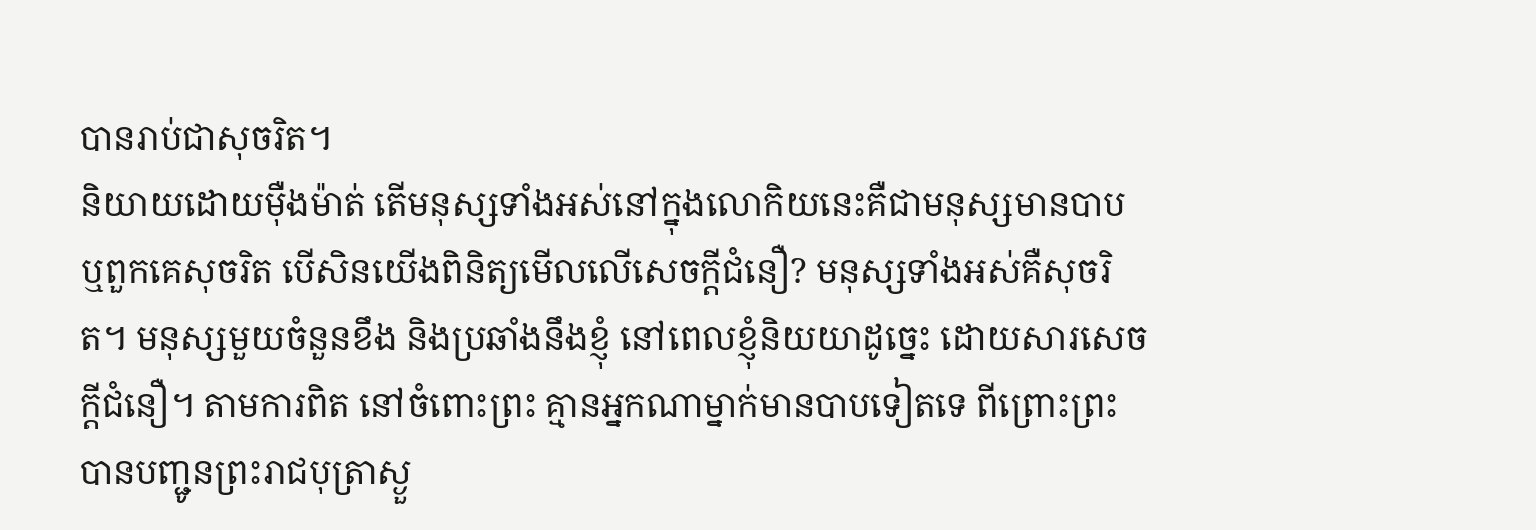បានរាប់ជាសុចរិត។
និយាយដោយម៉ឺងម៉ាត់ តើមនុស្សទាំងអស់នៅក្នុងលោកិយនេះគឺជាមនុស្សមានបាប ឬពួកគេសុចរិត បើសិនយើងពិនិត្យមើលលើសេចក្តីជំនឿ? មនុស្សទាំងអស់គឺសុចរិត។ មនុស្សមួយចំនួនខឹង និងប្រឆាំងនឹងខ្ញុំ នៅពេលខ្ញុំនិយយាដូច្នេះ ដោយសារសេចក្តីជំនឿ។ តាមការពិត នៅចំពោះព្រះ គ្មានអ្នកណាម្នាក់មានបាបទៀតទេ ពីព្រោះព្រះបានបញ្ជូនព្រះរាជបុត្រាស្ងួ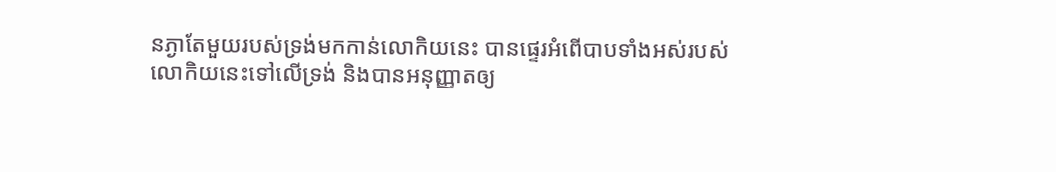នភ្ងាតែមួយរបស់ទ្រង់មកកាន់លោកិយនេះ បានផ្ទេរអំពើបាបទាំងអស់របស់លោកិយនេះទៅលើទ្រង់ និងបានអនុញ្ញាតឲ្យ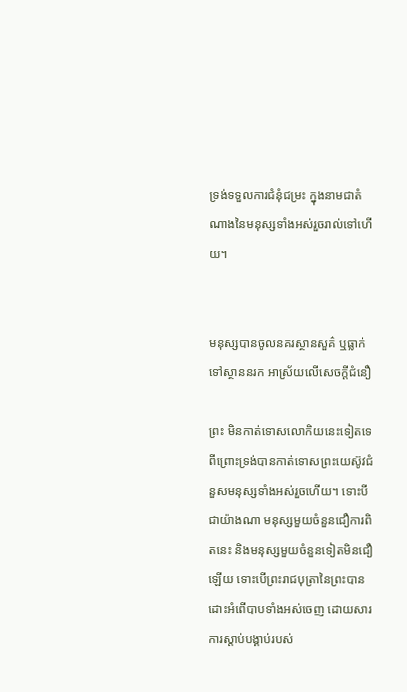ទ្រង់ទទួលការជំនុំជម្រះ ក្នុងនាមជាតំណាងនៃមនុស្សទាំងអស់រួចរាល់ទៅហើយ។


មនុស្សបានចូលនគរស្ថានសួគ៌ ឬធ្លាក់ទៅស្ថាននរក អាស្រ័យលើសេចក្តីជំនឿ

ព្រះ មិនកាត់ទោសលោកិយនេះទៀតទេ ពីព្រោះទ្រង់បានកាត់ទោសព្រះយេស៊ូវជំនួសមនុស្សទាំងអស់រួចហើយ។ ទោះបីជាយ៉ាងណា មនុស្សមួយចំនួនជឿការពិតនេះ និងមនុស្សមួយចំនួនទៀតមិនជឿឡើយ ទោះបើព្រះរាជបុត្រានៃព្រះបានដោះអំពើបាបទាំងអស់ចេញ ដោយសារការស្តាប់បង្គាប់របស់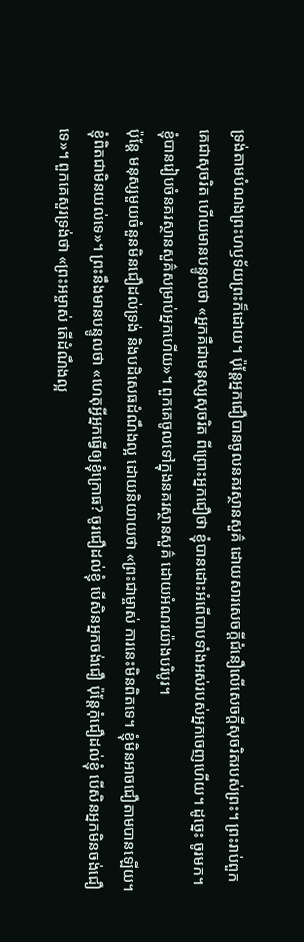ទ្រង់តាមបំណងព្រះហឫទ័យព្រះក៏ដោយ។ ប៉ុន្តែអ្នកជឿបានចូលនគរស្ថានសួគ៌ ដោយសារសេចក្តីជំនឿលើសេចក្តីសុចរិតរបស់ព្រះ។ ព្រះរាប់ពួកគេជាសុចរិត ហើយមានបន្ទូលថា «អ្នកគឺជាមនុស្សសុចរិត ពីព្រោះអ្នកជឿថា ខ្ញុំបានដោះអំពើបាបទាំងអស់របស់អ្នកចេញហើយ។ ដូច្នេះ ចូរមក។ ខ្ញុំបានរៀបចំនគរស្ថានសួគ៌សម្រាប់អ្នកហើយ»។ ពួកគេចូលទៅក្នុងនគរស្ថានសួគ៌ ដោយអំណរយ៉ាងបរិបូរ។
ប៉ុន្តែ មនុស្សមួយចំនួនមិនជឿដល់ទ្រង់ និងបដិសេធដំណឹងល្អ ដោយនិយាយថា «ព្រះជាម្ចាស់ ការនេះមិនពិតទេ។ ខ្ញុំមិនអាចជឿតាមបានឡើយ។ ខ្ញុំពិតជាមិនយល់ទេ»។ ព្រះនឹងមានបន្ទូលថា «ហេតុអ្វីអ្នកធ្វើឲ្យខ្ញុំក្រោធ? ចូរជឿដល់ខ្ញុំ បើសិនអ្នកចង់ជឿ ប៉ុន្តែកុំជឿដល់ខ្ញុំ បើសិនអ្នកមិនចង់ជឿទេ»។ ពួកគេសួរទ្រង់ថា «ព្រះអម្ចាស់ តើដំណឹងល្អ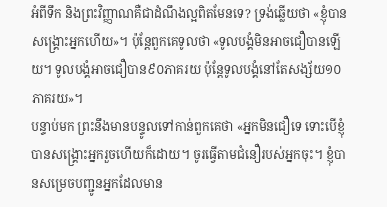អំពីទឹក និងព្រះវិញ្ញាណគឺជាដំណឹងល្អពិតមែនទេ? ទ្រង់ឆ្លើយថា «ខ្ញុំបានសង្រ្គោះអ្នកហើយ»។ ប៉ុន្តែពួកគេទូលថា «ទូលបង្គំមិនអាចជឿបានឡើយ។ ទូលបង្គំអាចជឿបាន៩០ភាគរយ ប៉ុន្តែទូលបង្គំនៅតែសង្ស័យ១០ភាគរយ»។
បន្ទាប់មក ព្រះនឹងមានបន្ទូលទៅកាន់ពួកគេថា «អ្នកមិនជឿទេ ទោះបើខ្ញុំបានសង្រ្គោះអ្នករួចហើយក៏ដោយ។ ចូរធ្វើតាមជំនឿរបស់អ្នកចុះ។ ខ្ញុំបានសម្រេចបញ្ជូនអ្នកដែលមាន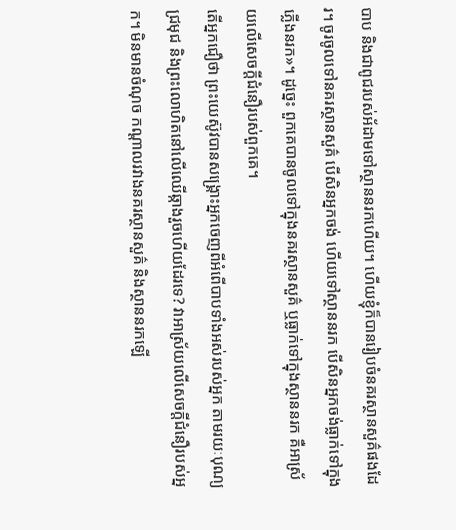បាប និងជាពូជរបស់អ័ដាមទៅស្ថាននរកហើយ។ ហើយខ្ញុំក៏បានរៀបចំនគរស្ថានសួគ៌ផងដែរ។ ចូរចូលទៅនគរស្ថានសួគ៌ បើសិនអ្នកចង់ ហើយទៅស្ថាននរក បើសិនអ្នកចង់ធ្លាក់ទៅក្នុងភ្លើងនរក»។ ដូច្នេះ ពួកគេបានចូលទៅក្នុងនគរស្ថានសួគ៌ ឬធ្លាក់ទៅក្នុងស្ថាននរក គឺអាស្រ័យលើសេចក្តីជំនឿរបស់ពួកគេ។
តើអ្នកជឿថា ព្រះយេស៊ូវបានសង្រ្គោះអ្នកចេញពីអំពើបាបទាំងអស់របស់អ្នក តាមរយៈបុណ្យជ្រមុជ និងព្រះលោហិតនៅលើឈើឆ្កាងរួចហើយដែរទេ? វាអាស្រ័យលើសេចក្តីជំនឿរបស់អ្នក។ មិនមានចំណុច កណ្តាលរវាងនគរស្ថានសួគ៌ និងស្ថាននរកឡើ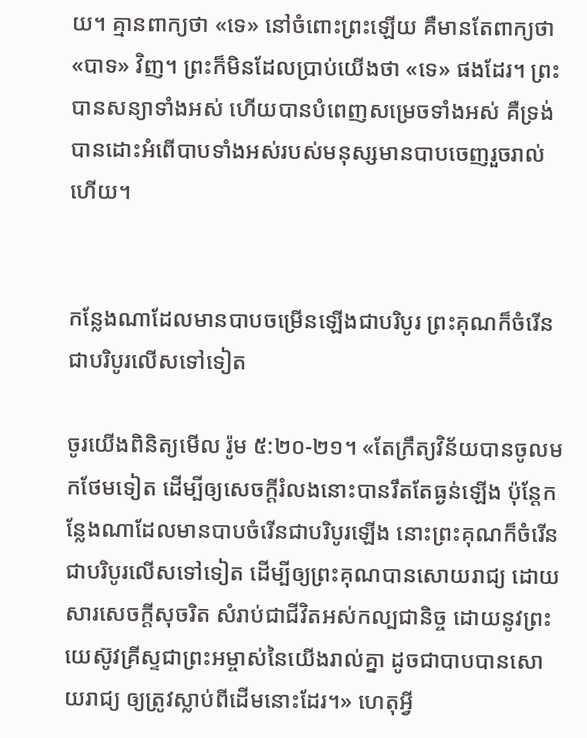យ។ គ្មានពាក្យថា «ទេ» នៅចំពោះព្រះឡើយ គឺមានតែពាក្យថា «បាទ» វិញ។ ព្រះក៏មិនដែលប្រាប់យើងថា «ទេ» ផងដែរ។ ព្រះបានសន្យាទាំងអស់ ហើយបានបំពេញសម្រេចទាំងអស់ គឺទ្រង់បានដោះអំពើបាបទាំងអស់របស់មនុស្សមានបាបចេញរួចរាល់ហើយ។


កន្លែងណាដែលមានបាបចម្រើនឡើងជាបរិបូរ ព្រះគុណក៏ចំរើនជាបរិបូរលើសទៅទៀត

ចូរយើងពិនិត្យមើល រ៉ូម ៥:២០-២១។ «តែក្រឹត្យវិន័យបានចូលមកថែមទៀត ដើម្បីឲ្យសេចក្តីរំលងនោះបានរឹតតែធ្ងន់ឡើង ប៉ុន្តែកន្លែងណាដែលមានបាបចំរើនជាបរិបូរឡើង នោះព្រះគុណក៏ចំរើនជាបរិបូរលើសទៅទៀត ដើម្បីឲ្យព្រះគុណបានសោយរាជ្យ ដោយសារសេចក្តីសុចរិត សំរាប់ជាជីវិតអស់កល្បជានិច្ច ដោយនូវព្រះយេស៊ូវគ្រីស្ទជាព្រះអម្ចាស់នៃយើងរាល់គ្នា ដូចជាបាបបានសោយរាជ្យ ឲ្យត្រូវស្លាប់ពីដើមនោះដែរ។» ហេតុអ្វី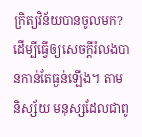ក្រិត្យវិន័យបានចូលមក? ដើម្បីធ្វើឲ្យសេចក្តីរំលងបានកាន់តែធ្ងន់ឡើង។ តាមនិស្ស័យ មនុស្សដែលជាពូ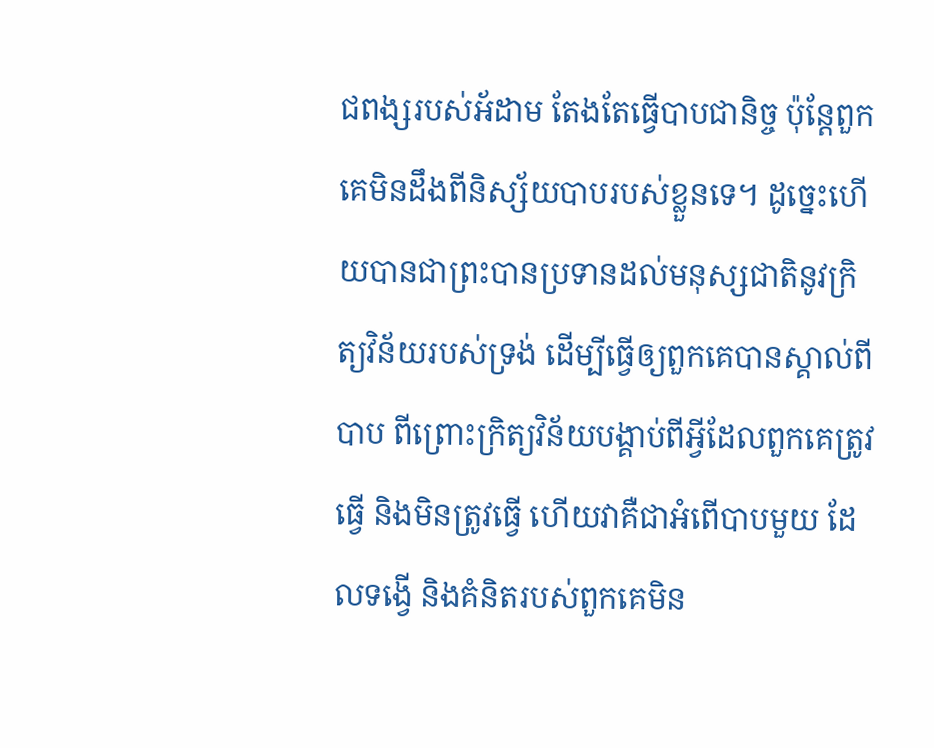ជពង្សរបស់អ័ដាម តែងតែធ្វើបាបជានិច្ច ប៉ុន្តែពួកគេមិនដឹងពីនិស្ស័យបាបរបស់ខ្លួនទេ។ ដូច្នេះហើយបានជាព្រះបានប្រទានដល់មនុស្សជាតិនូវក្រិត្យវិន័យរបស់ទ្រង់ ដើម្បីធ្វើឲ្យពួកគេបានស្គាល់ពីបាប ពីព្រោះក្រិត្យវិន័យបង្គាប់ពីអ្វីដែលពួកគេត្រូវធ្វើ និងមិនត្រូវធ្វើ ហើយវាគឺជាអំពើបាបមួយ ដែលទង្វើ និងគំនិតរបស់ពួកគេមិន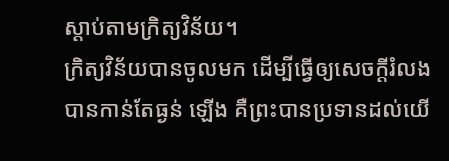ស្តាប់តាមក្រិត្យវិន័យ។
ក្រិត្យវិន័យបានចូលមក ដើម្បីធ្វើឲ្យសេចក្តីរំលងបានកាន់តែធ្ងន់ ឡើង គឺព្រះបានប្រទានដល់យើ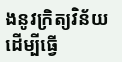ងនូវក្រិត្យវិន័យ ដើម្បីធ្វើ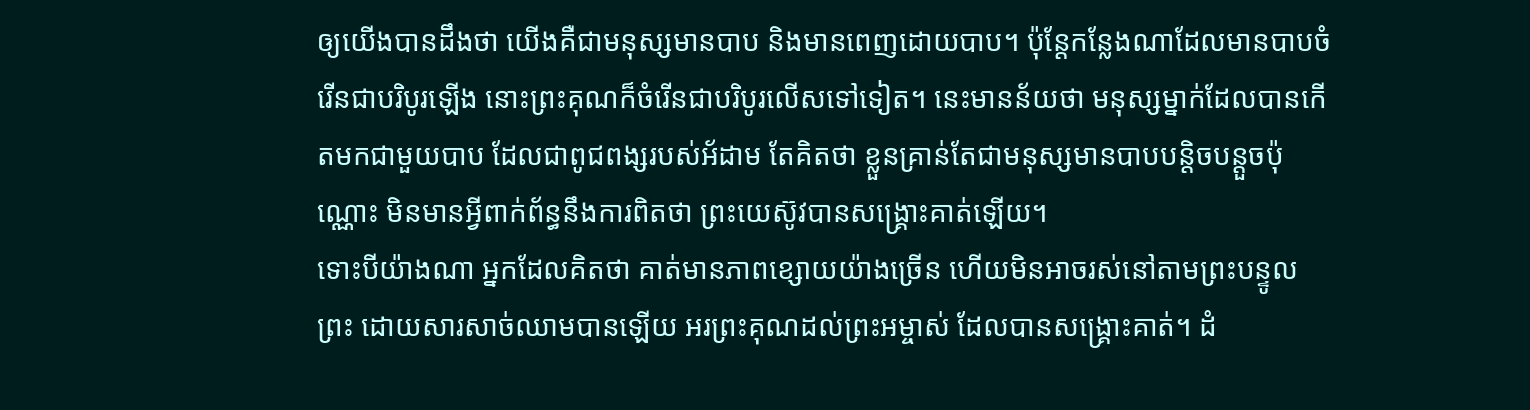ឲ្យយើងបានដឹងថា យើងគឺជាមនុស្សមានបាប និងមានពេញដោយបាប។ ប៉ុន្តែកន្លែងណាដែលមានបាបចំរើនជាបរិបូរឡើង នោះព្រះគុណក៏ចំរើនជាបរិបូរលើសទៅទៀត។ នេះមានន័យថា មនុស្សម្នាក់ដែលបានកើតមកជាមួយបាប ដែលជាពូជពង្សរបស់អ័ដាម តែគិតថា ខ្លួនគ្រាន់តែជាមនុស្សមានបាបបន្តិចបន្តួចប៉ុណ្ណោះ មិនមានអ្វីពាក់ព័ន្ធនឹងការពិតថា ព្រះយេស៊ូវបានសង្រ្គោះគាត់ឡើយ។
ទោះបីយ៉ាងណា អ្នកដែលគិតថា គាត់មានភាពខ្សោយយ៉ាងច្រើន ហើយមិនអាចរស់នៅតាមព្រះបន្ទូលព្រះ ដោយសារសាច់ឈាមបានឡើយ អរព្រះគុណដល់ព្រះអម្ចាស់ ដែលបានសង្រ្គោះគាត់។ ដំ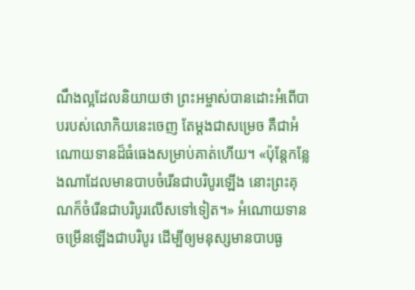ណឹងល្អដែលនិយាយថា ព្រះអម្ចាស់បានដោះអំពើបាបរបស់លោកិយនេះចេញ តែម្តងជាសម្រេច គឺជាអំណោយទានដ៏ធំធេងសម្រាប់គាត់ហើយ។ «ប៉ុន្តែកន្លែងណាដែលមានបាបចំរើនជាបរិបូរឡើង នោះព្រះគុណក៏ចំរើនជាបរិបូរលើសទៅទៀត។» អំណោយទានចម្រើនឡើងជាបរិបូរ ដើម្បីឲ្យមនុស្សមានបាបធ្ង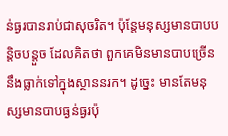ន់ធ្ងរបានរាប់ជាសុចរិត។ ប៉ុន្តែមនុស្សមានបាបបន្តិចបន្តួច ដែលគិតថា ពួកគេមិនមានបាបច្រើន នឹងធ្លាក់ទៅក្នុងស្ថាននរក។ ដូច្នេះ មានតែមនុស្សមានបាបធ្ងន់ធ្ងរប៉ុ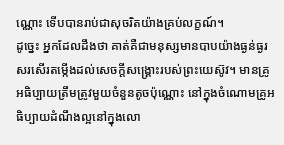ណ្ណោះ ទើបបានរាប់ជាសុចរិតយ៉ាងគ្រប់លក្ខណ៍។
ដូច្នេះ អ្នកដែលដឹងថា គាត់គឺជាមនុស្សមានបាបយ៉ាងធ្ងន់ធ្ងរ សរសើរតម្កើងដល់សេចក្តីសង្រ្គោះរបស់ព្រះយេស៊ូវ។ មានគ្រូអធិប្បាយត្រឹមត្រូវមួយចំនួនតូចប៉ុណ្ណោះ នៅក្នុងចំណោមគ្រូអធិប្បាយដំណឹងល្អនៅក្នុងលោ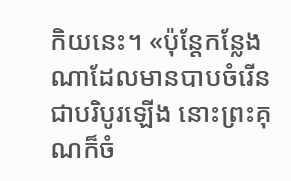កិយនេះ។ «ប៉ុន្តែកន្លែងណាដែលមានបាបចំរើនជាបរិបូរឡើង នោះព្រះគុណក៏ចំ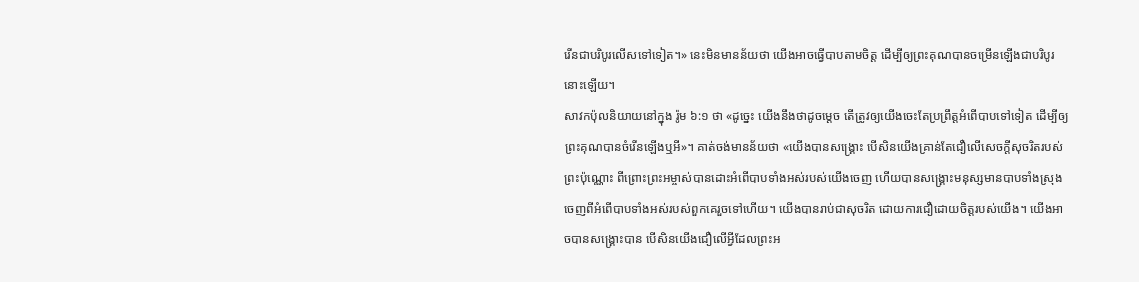រើនជាបរិបូរលើសទៅទៀត។» នេះមិនមានន័យថា យើងអាចធ្វើបាបតាមចិត្ត ដើម្បីឲ្យព្រះគុណបានចម្រើនឡើងជាបរិបូរនោះឡើយ។
សាវកប៉ុលនិយាយនៅក្នុង រ៉ូម ៦:១ ថា «ដូច្នេះ យើងនឹងថាដូចម្តេច តើត្រូវឲ្យយើងចេះតែប្រព្រឹត្តអំពើបាបទៅទៀត ដើម្បីឲ្យព្រះគុណបានចំរើនឡើងឬអី»។ គាត់ចង់មានន័យថា «យើងបានសង្រ្គោះ បើសិនយើងគ្រាន់តែជឿលើសេចក្តីសុចរិតរបស់ព្រះប៉ុណ្ណោះ ពីព្រោះព្រះអម្ចាស់បានដោះអំពើបាបទាំងអស់របស់យើងចេញ ហើយបានសង្រ្គោះមនុស្សមានបាបទាំងស្រុងចេញពីអំពើបាបទាំងអស់របស់ពួកគេរួចទៅហើយ។ យើងបានរាប់ជាសុចរិត ដោយការជឿដោយចិត្តរបស់យើង។ យើងអាចបានសង្រ្គោះបាន បើសិនយើងជឿលើអ្វីដែលព្រះអ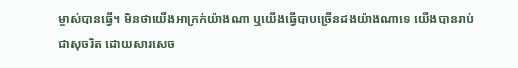ម្ចាស់បានធ្វើ។ មិនថាយើងអាក្រក់យ៉ាងណា ឬយើងធ្វើបាបច្រើនដងយ៉ាងណាទេ យើងបានរាប់ជាសុចរិត ដោយសារសេច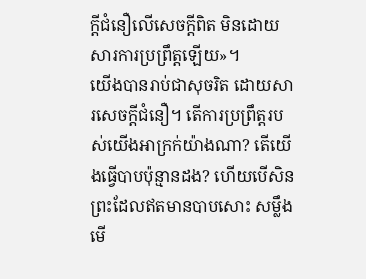ក្តីជំនឿលើសេចក្តីពិត មិនដោយសារការប្រព្រឹត្តឡើយ»។
យើងបានរាប់ជាសុចរិត ដោយសារសេចក្តីជំនឿ។ តើការប្រព្រឹត្តរបស់យើងអាក្រក់យ៉ាងណា? តើយើងធ្វើបាបប៉ុន្មានដង? ហើយបើសិនព្រះដែលឥតមានបាបសោះ សម្លឹងមើ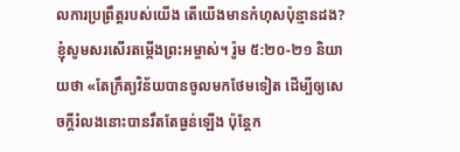លការប្រព្រឹត្តរបស់យើង តើយើងមានកំហុសប៉ុន្មានដង? ខ្ញុំសូមសរសើរតម្កើងព្រះអម្ចាស់។ រ៉ូម ៥:២០-២១ និយាយថា «តែក្រឹត្យវិន័យបានចូលមកថែមទៀត ដើម្បីឲ្យសេចក្តីរំលងនោះបានរឹតតែធ្ងន់ឡើង ប៉ុន្តែក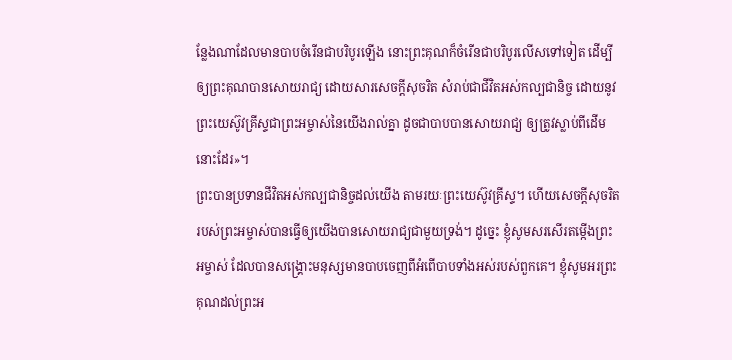ន្លែងណាដែលមានបាបចំរើនជាបរិបូរឡើង នោះព្រះគុណក៏ចំរើនជាបរិបូរលើសទៅទៀត ដើម្បីឲ្យព្រះគុណបានសោយរាជ្យ ដោយសារសេចក្តីសុចរិត សំរាប់ជាជីវិតអស់កល្បជានិច្ច ដោយនូវព្រះយេស៊ូវគ្រីស្ទជាព្រះអម្ចាស់នៃយើងរាល់គ្នា ដូចជាបាបបានសោយរាជ្យ ឲ្យត្រូវស្លាប់ពីដើមនោះដែរ»។
ព្រះបានប្រទានជីវិតអស់កល្បជានិច្ចដល់យើង តាមរយៈព្រះយេស៊ូវគ្រីស្ទ។ ហើយសេចក្តីសុចរិតរបស់ព្រះអម្ចាស់បានធ្វើឲ្យយើងបានសោយរាជ្យជាមួយទ្រង់។ ដូច្នេះ ខ្ញុំសូមសរសើរតម្កើងព្រះអម្ចាស់ ដែលបានសង្រ្គោះមនុស្សមានបាបចេញពីអំពើបាបទាំងអស់របស់ពួកគេ។ ខ្ញុំសូមអរព្រះគុណដល់ព្រះអ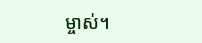ម្ចាស់។